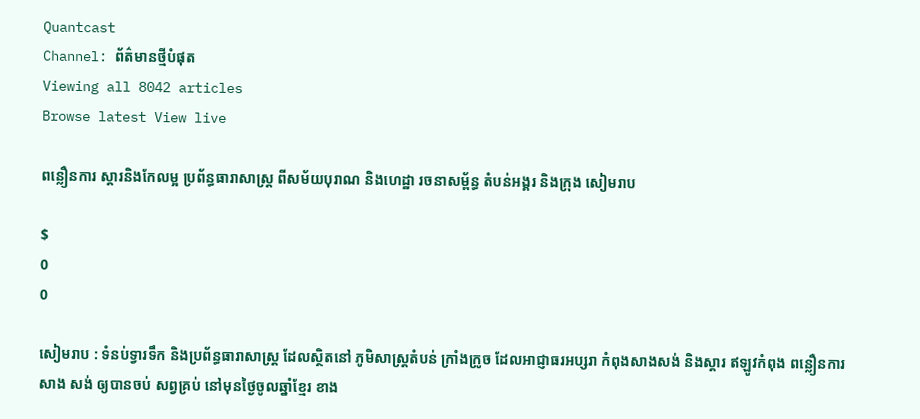Quantcast
Channel: ព័ត៌មានថ្មីបំផុត
Viewing all 8042 articles
Browse latest View live

ពន្លឿនការ ស្ដារនិងកែលម្អ ប្រព័ន្ធធារាសាស្ត្រ ពីសម័យបុរាណ និងហេដ្ឋា រចនាសម្ព័ន្ធ តំបន់អង្គរ និងក្រុង សៀមរាប

$
0
0

សៀមរាប : ទំនប់ទ្វារទឹក និងប្រព័ន្ធធារាសាស្ត្រ ដែលស្ថិតនៅ ភូមិសាស្ត្រតំបន់ ក្រាំងក្រូច ដែលអាជ្ញាធរអប្សរា កំពុងសាងសង់ និងស្តារ ឥឡូវកំពុង ពន្លឿនការ សាង សង់ ឲ្យបានចប់ សព្វគ្រប់ នៅមុនថ្ងៃចូលឆ្នាំខ្មែរ ខាង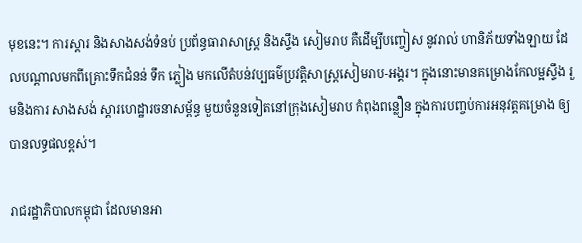មុខនេះ។ ការស្ដារ និងសាងសង់ទំនប់ ប្រព័ន្ធធារាសាស្ត្រ និងស្ទឹង សៀមរាប គឺដើម្បីបញ្ចៀស នូវរាល់ ហានិភ័យទាំងឡាយ ដែលបណ្ដាលមកពីគ្រោះទឹកជំនន់ ទឹក ភ្លៀង មកលើតំបន់វប្បធម៌ប្រវត្តិសាស្ត្រសៀមរាប-អង្គរ។ ក្នុងនោះមានគម្រោងកែលម្អស្ទឹង រួមនិងការ សាងសង់ ស្ដារហេដ្ឋារចនាសម័្ពន្ធ មួយចំនួនទៀតនៅក្រុងសៀមរាប កំពុងពន្លឿន ក្នុងការបញ្ចប់ការអនុវត្តគម្រោង ឲ្យបានលទ្ធផលខ្ពស់។

រាជរដ្ឋាភិបាលកម្ពុជា ដែលមានអា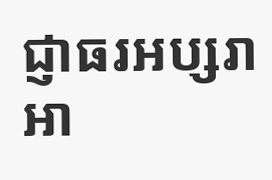ជ្ញាធរអប្សរា អា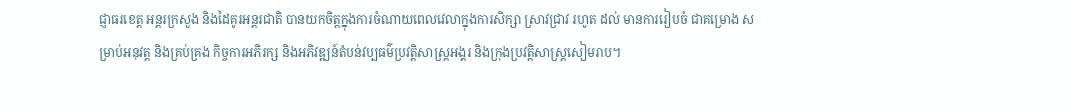ជ្ញាធរខេត្ត អន្តរក្រសួង និងដៃគូរអន្តរជាតិ បានយកចិត្តក្នុងការចំណាយពេលវេលាក្នុងការសិក្សា ស្រាវជ្រាវ រហូត ដល់ មានការរៀបចំ ជាគម្រោង សម្រាប់អនុវត្ត និងគ្រប់គ្រង កិច្ចការអភិរក្ស និងអភិវឌ្ឍន៍តំបន់វប្បធម៌ប្រវត្តិសាស្ត្រអង្គរ និងក្រុងប្រវត្តិសាស្ត្រសៀមរាប។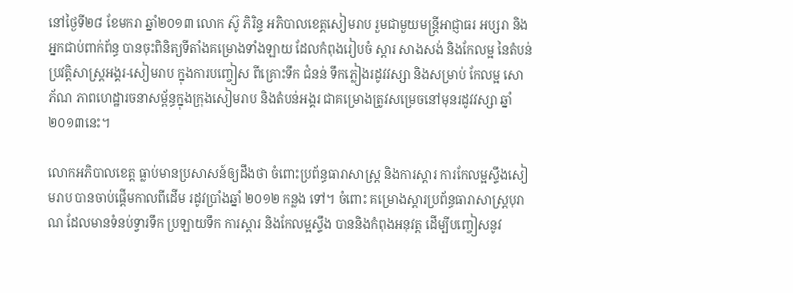នៅថ្ងៃទី២៨ ខែមករា ឆ្នាំ២០១៣ លោក ស៊ូ ភិរិន្ទ អភិបាលខេត្តសៀមរាប រួមជាមួយមន្ត្រីអាជ្ញាធរ អប្សរា និងអ្នកជាប់ពាក់ព័ន្ធ បានចុះពិនិត្យទីតាំងគម្រោងទាំងឡាយ ដែលកំពុងរៀបចំ ស្តារ សាងសង់ និងកែលម្អ នៃតំបន់ប្រវត្តិសាស្ត្រអង្គរ-សៀមរាប ក្នុងការបញ្ចៀស ពីគ្រោះទឹក ជំនន់ ទឹកភ្លៀងរដូវវស្សា និងសម្រាប់ កែលម្អ សោ ភ័ណ ភាពហេដ្ឋារចនាសម្ព័ន្ធក្នុងក្រុងសៀមរាប និងតំបន់អង្គរ ជាគម្រោងត្រូវសម្រេចនៅមុនរដូវវស្សា ឆ្នាំ២០១៣នេះ។

លោកអភិបាលខេត្ត ធ្លាប់មានប្រសាសន៍ឲ្យដឹងថា ចំពោះប្រព័ន្ធធារាសាស្ត្រ និងការស្ដារ ការកែលម្អស្ទឹងសៀមរាប បានចាប់ផ្ដើមកាលពីដើម រដូវប្រាំងឆ្នាំ ២០១២ កន្លង ទៅ។ ចំពោះ គម្រោងស្ដារប្រព័ន្ធធារាសាស្ត្របុរាណ ដែលមានទំនប់ទ្វារទឹក ប្រឡាយទឹក ការស្ដារ និងកែលម្អស្ទឹង បាននិងកំពុងអនុវត្ត ដើម្បីបញ្ចៀសនូវ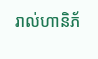រាល់ហានិភ័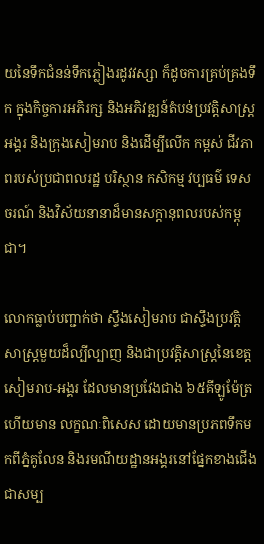យនៃទឹកជំនន់ទឹកភ្លៀងរដូវវស្សា ក៏ដូចការគ្រប់គ្រងទឹក ក្នុងកិច្ចការអភិរក្ស និងអភិវឌ្ឍន៍តំបន់ប្រវត្តិសាស្ត្រអង្គរ និងក្រុងសៀមរាប និងដើម្បីលើក កម្ពស់ ជីវភាពរបស់ប្រជាពលរដ្ឋ បរិស្ថាន កសិកម្ម វប្បធម៌ ទេសចរណ៍ និងវិស័យនានាដ៏មានសក្តានុពលរបស់កម្ពុជា។

លោកធ្លាប់បញ្ជាក់ថា ស្ទឹងសៀមរាប ជាស្ទឹងប្រវត្តិសាស្ត្រមួយដ៏ល្បីល្បាញ និងជាប្រវត្តិសាស្រ្ដនៃខេត្តសៀមរាប-អង្គរ ដែលមានប្រវែងជាង ៦៥គីឡូម៉ែត្រ ហើយមាន លក្ខណៈពិសេស ដោយមានប្រភពទឹកមកពីភ្នំគូលែន និងរមណីយដ្ឋានអង្គរនៅផ្នែកខាងជើង ជាសម្ប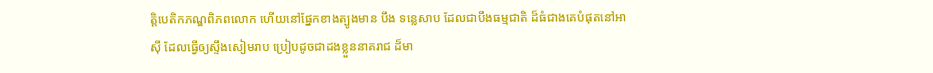ត្តិបេតិកភណ្ឌពិភពលោក ហើយនៅផ្នែកខាងត្បូងមាន បឹង ទន្លេសាប ដែលជាបឹងធម្មជាតិ ដ៏ធំជាងគេបំផុតនៅអាស៊ី ដែលធ្វើឲ្យស្ទឹងសៀមរាប ប្រៀបដូចជាដងខ្លួននាគរាជ ដ៏មា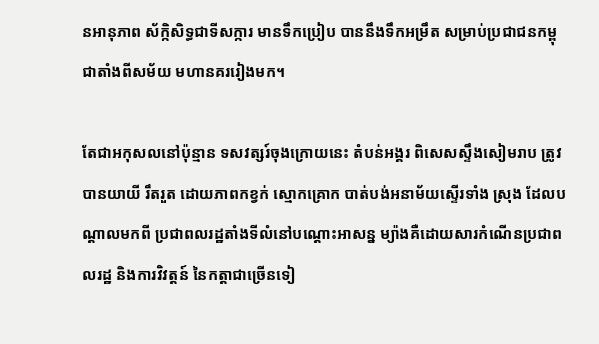នអានុភាព ស័ក្កិសិទ្ធជាទីសក្ការ មានទឹកប្រៀប បាននឹងទឹកអម្រឹត សម្រាប់ប្រជាជនកម្ពុជាតាំងពីសម័យ មហានគររៀងមក។

តែជាអកុសលនៅប៉ុន្មាន ទសវត្សរ៍ចុងក្រោយនេះ តំបន់អង្គរ ពិសេសស្ទឹងសៀមរាប ត្រូវបានយាយី រឹតរួត ដោយភាពកខ្វក់ ស្មោកគ្រោក បាត់បង់អនាម័យស្ទើរទាំង ស្រុង ដែលបណ្តាលមកពី ប្រជាពលរដ្ឋតាំងទីលំនៅបណ្តោះអាសន្ន ម្យ៉ាងគឺដោយសារកំណើនប្រជាពលរដ្ឋ និងការវិវត្តន៍ នៃកត្តាជាច្រើនទៀ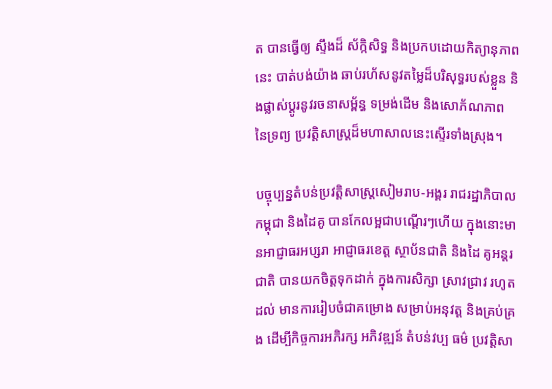ត បានធ្វើឲ្យ ស្ទឹងដ៏ ស័ក្កិសិទ្ធ និងប្រកបដោយកិត្យានុភាពនេះ បាត់បង់យ៉ាង ឆាប់រហ័សនូវតម្លៃដ៏បរិសុទ្ធរបស់ខ្លួន និងផ្លាស់ប្តូរនូវរចនាសម្ព័ន្ធ ទម្រង់ដើម និងសោភ័ណភាព នៃទ្រព្យ ប្រវត្តិសាស្ត្រដ៏មហាសាលនេះស្ទើរទាំងស្រុង។

បច្ចុប្បន្នតំបន់ប្រវត្តិសាស្ត្រសៀមរាប-អង្គរ រាជរដ្ឋាភិបាលកម្ពុជា និងដៃគូ បានកែលម្អជាបណ្ដើរៗហើយ ក្នុងនោះមានអាជ្ញាធរអប្សរា អាជ្ញាធរខេត្ត ស្ថាប័នជាតិ និងដៃ គូអន្តរជាតិ បានយកចិត្តទុកដាក់ ក្នុងការសិក្សា ស្រាវជ្រាវ រហូតដល់ មានការរៀបចំជាគម្រោង សម្រាប់អនុវត្ត និងគ្រប់គ្រង ដើម្បីកិច្ចការអភិរក្ស អភិវឌ្ឍន៍ តំបន់វប្ប ធម៌ ប្រវត្តិសា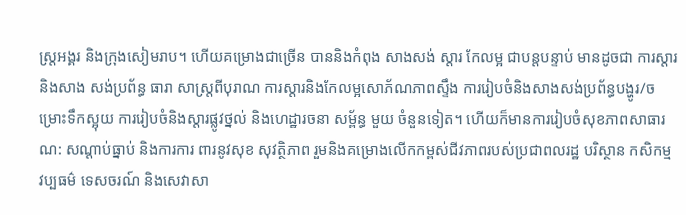ស្ត្រអង្គរ និងក្រុងសៀមរាប។ ហើយគម្រោងជាច្រើន បាននិងកំពុង សាងសង់ ស្ដារ កែលម្អ ជាបន្ដបន្ទាប់ មានដូចជា ការស្ដារនិងសាង សង់ប្រព័ន្ធ ធារា សាស្ត្រពីបុរាណ ការស្ដារនិងកែលម្អសោភ័ណភាពស្ទឹង ការរៀបចំនិងសាងសង់ប្រព័ន្ធបង្ហូរ/ចម្រោះទឹកស្អុយ ការរៀបចំនិងស្ដារផ្លូវថ្នល់ និងហេដ្ឋារចនា សម្ព័ន្ធ មួយ ចំនួនទៀត។ ហើយក៏មានការរៀបចំសុខភាពសាធារណ: សណ្ដាប់ធ្នាប់ និងការការ ពារនូវសុខ សុវត្ថិភាព រួមនិងគម្រោងលើកកម្ពស់ជីវភាពរបស់ប្រជាពលរដ្ឋ បរិស្ថាន កសិកម្ម វប្បធម៌ ទេសចរណ៍ និងសេវាសា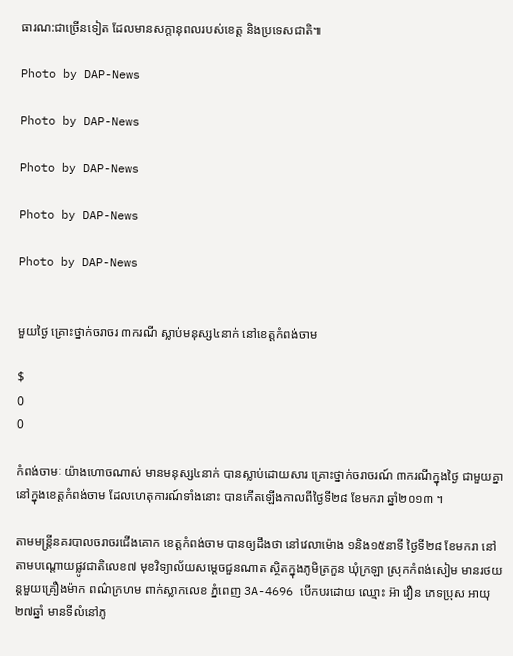ធារណ:ជាច្រើនទៀត ដែលមានសក្តានុពលរបស់ខេត្ត និងប្រទេសជាតិ៕

Photo by DAP-News

Photo by DAP-News

Photo by DAP-News

Photo by DAP-News

Photo by DAP-News


មួយថ្ងៃ គ្រោះថ្នាក់ចរាចរ ៣ករណី ស្លាប់មនុស្ស៤នាក់ នៅខេត្តកំពង់ចាម

$
0
0

កំពង់ចាមៈ យ៉ាងហោចណាស់ មានមនុស្ស៤នាក់ បានស្លាប់ដោយសារ គ្រោះថ្នាក់ចរាចរណ៍ ៣ករណីក្នុងថ្ងៃ ជាមួយគ្នា នៅក្នុងខេត្តកំពង់ចាម ដែលហេតុការណ៍ទាំងនោះ បានកើតឡើងកាលពីថ្ងៃទី២៨ ខែមករា ឆ្នាំ២០១៣ ។

តាមមន្រ្តីនគរបាលចរាចរជើងគោក ខេត្តកំពង់ចាម បានឲ្យដឹងថា នៅវេលាម៉ោង ១និង១៥នាទី ថ្ងៃទី២៨ ខែមករា នៅតាមបណ្តោយផ្លូវជាតិលេខ៧ មុខវិទ្យាល័យសម្តេចជួនណាត ស្ថិតក្នុងភូមិត្រកួន ឃុំក្រឡា ស្រុកកំពង់សៀម មានរថយន្តមួយគ្រឿងម៉ាក ពណ៌ក្រហម ពាក់ស្លាកលេខ ភ្នំពេញ 3A-4696 បើកបរដោយ ឈ្មោះ អ៊ា វឿន ភេទប្រុស អាយុ២៧ឆ្នាំ មានទីលំនៅភូ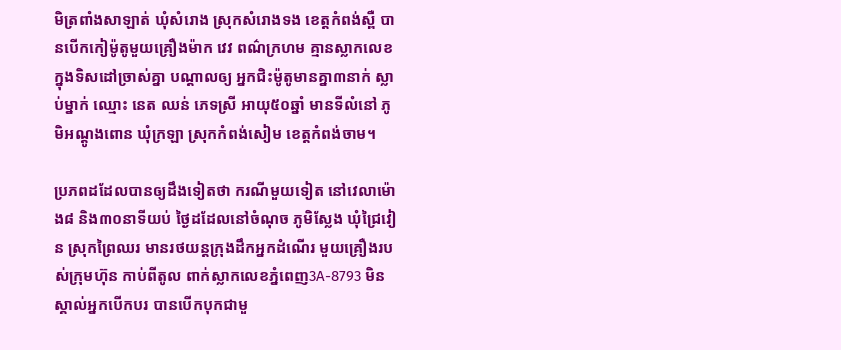មិត្រពាំងសាឡាត់ ឃុំសំរោង ស្រុកសំរោងទង ខេត្តកំពង់ស្ពឺ បានបើកកៀម៉ូតូមួយគ្រឿងម៉ាក វេវ ពណ៌ក្រហម គ្មានស្លាកលេខ ក្នុងទិសដៅច្រាស់គ្នា បណ្តាលឲ្យ អ្នកជិះម៉ូតូមានគ្នា៣នាក់ ស្លាប់ម្នាក់ ឈ្មោះ នេត ឈន់ ភេទស្រី អាយុ៥០ឆ្នាំ មានទីលំនៅ ភូមិអណ្តូងពោន ឃុំក្រឡា ស្រុកកំពង់សៀម ខេត្តកំពង់ចាម។

ប្រភពដដែលបានឲ្យដឹងទៀតថា ករណីមួយទៀត នៅវេលាម៉ោង៨ និង៣០នាទីយប់ ថ្ងៃដដែលនៅចំណុច ភូមិស្លែង ឃុំជ្រៃវៀន ស្រុកព្រៃឈរ មានរថយន្តក្រុងដឹកអ្នកដំណើរ មួយគ្រឿងរបស់ក្រុមហ៊ុន កាប់ពីតូល ពាក់ស្លាកលេខភ្នំពេញ3A-8793 មិនស្គាល់អ្នកបើកបរ បានបើកបុកជាមួ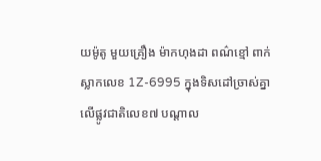យម៉ូតូ មួយគ្រឿង ម៉ាកហុងដា ពណ៌ខ្មៅ ពាក់ស្លាកលេខ 1Z-6995 ក្នុងទិសដៅច្រាស់គ្នា លើផ្លូវជាតិលេខ៧ បណ្តាល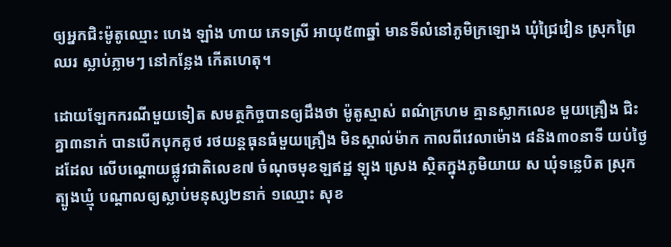ឲ្យអ្នកជិះម៉ូតូឈ្មោះ ហេង ឡាំង ហាយ ភេទស្រី អាយុ៥៣ឆ្នាំ មានទីលំនៅភូមិក្រឡោង ឃុំជ្រៃវៀន ស្រុកព្រៃឈរ ស្លាប់ភ្លាមៗ នៅកន្លែង កើតហេតុ។

ដោយឡែកករណីមួយទៀត សមត្ថកិច្ចបានឲ្យដឹងថា ម៉ូតូស្មាស់ ពណ៌ក្រហម គ្មានស្លាកលេខ មួយគ្រឿង ជិះគ្នា៣នាក់ បានបើកបុកគូថ រថយន្តធុនធំមួយគ្រឿង មិនស្គាល់ម៉ាក កាលពីវេលាម៉ោង ៨និង៣០នាទី យប់ថ្ងៃដដែល លើបណ្តោយផ្លូវជាតិលេខ៧ ចំណុចមុខឡឥដ្ឋ ឡុង ស្រេង ស្ថិតក្នុងភូមិយាយ ស ឃុំទន្លេបិត ស្រុកត្បូងឃ្មុំ បណ្តាលឲ្យស្លាប់មនុស្ស២នាក់ ១ឈ្មោះ សុខ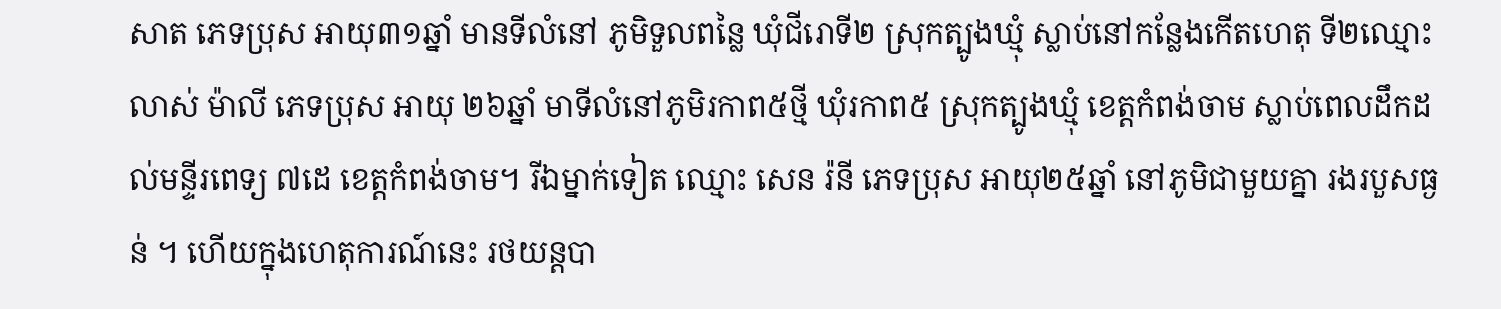សាត ភេទប្រុស អាយុ៣១ឆ្នាំ មានទីលំនៅ ភូមិទួលពន្លៃ ឃុំជីរោទី២ ស្រុកត្បូងឃ្មុំ ស្លាប់នៅកន្លែងកើតហេតុ ទី២ឈ្មោះ លាស់ ម៉ាលី ភេទប្រុស អាយុ ២៦ឆ្នាំ មាទីលំនៅភូមិរកាព៥ថ្មី ឃុំរកាព៥ ស្រុកត្បូងឃ្មុំ ខេត្តកំពង់ចាម ស្លាប់ពេលដឹកដល់មន្ទីរពេទ្យ ៧ដេ ខេត្តកំពង់ចាម។ រីឯម្នាក់ទៀត ឈ្មោះ សេន រ៉នី ភេទប្រុស អាយុ២៥ឆ្នាំ នៅភូមិជាមួយគ្នា រងរបួសធ្ងន់ ។ ហើយក្នុងហេតុការណ៍នេះ រថយន្តបា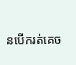នបើករត់គេច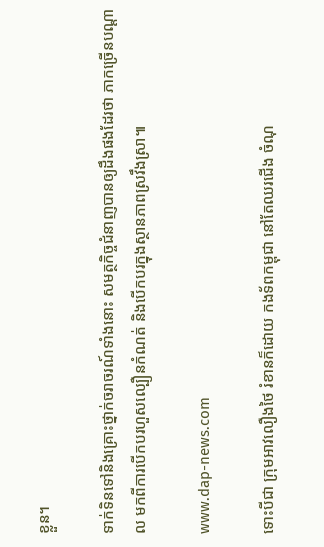ខ្លួន។

ទាក់ទិនទៅនិងគ្រោះថ្នាក់ចរាចរណ៍ទាំងនោះ សមត្ថកិច្ចជំនាញបានឲ្យដឹងផងដែរថា ភាកច្រើនបណ្តាល មកពីការបើកបរហួសល្បឿនកំណត់ និងបើកបរក្នុងស្ថានភាពស្រវឹងស្រា៕

www.dap-news.com

ទោះបីជា ក្រុមអាវលឿងថៃ រំខានក៏ដោយ កងទ័ពកម្ពុជា នៅតែឈរជើង ចំណុ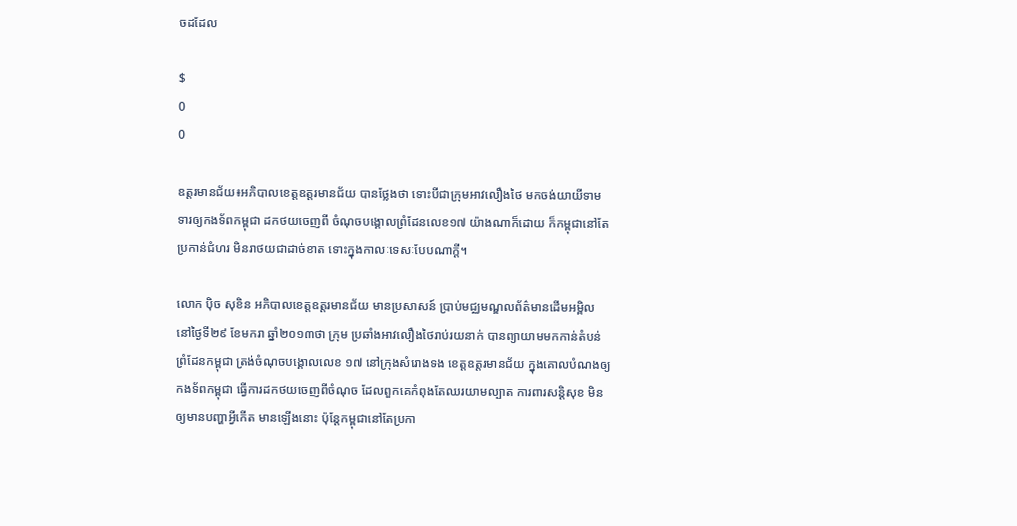ចដដែល

$
0
0

ឧត្តរមានជ័យ៖អភិបាលខេត្តឧត្តរមានជ័យ បានថ្លែងថា ទោះបីជាក្រុមអាវលឿងថៃ មកចង់យាយីទាមទារឲ្យកងទ័ពកម្ពុជា ដកថយចេញពី ចំណុចបង្គោលព្រំដែនលេខ១៧ យ៉ាងណាក៏ដោយ ក៏កម្ពុជានៅតែប្រកាន់ជំហរ មិនរាថយជាដាច់ខាត ទោះក្នុងកាលៈទេសៈបែបណាក្តី។

លោក ប៉ិច សុខិន អភិបាលខេត្តឧត្តរមានជ័យ មានប្រសាសន៍ ប្រាប់មជ្ឈមណ្ឌលព័ត៌មានដើមអម្ពិល នៅថ្ងៃទី២៩ ខែមករា ឆ្នាំ២០១៣ថា ក្រុម ប្រឆាំងអាវលឿងថៃរាប់រយនាក់ បានព្យាយាមមកកាន់តំបន់ព្រំដែនកម្ពុជា ត្រង់ចំណុចបង្គោលលេខ ១៧ នៅក្រុងសំរោងទង ខេត្តឧត្តរមានជ័យ ក្នុងគោលបំណងឲ្យកងទ័ពកម្ពុជា ធ្វើការដកថយចេញពីចំណុច ដែលពួកគេកំពុងតែឈរយាមល្បាត ការពារសន្តិសុខ មិនឲ្យមានបញ្ហាអ្វីកើត មានឡើងនោះ ប៉ុន្តែកម្ពុជានៅតែប្រកា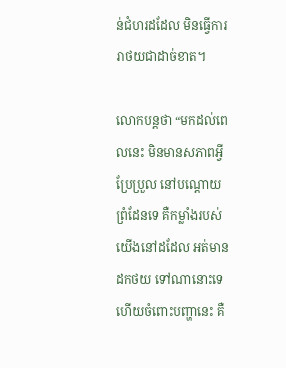ន់ជំហរដដែល មិនធ្វើការរាថយជាដាច់ខាត។

លោកបន្តថា “មកដល់ពេលនេះ មិនមានសភាពអ្វីប្រែប្រួល នៅបណ្តោយព្រំដែនទេ គឺកម្លាំងរបស់យើងនៅដដែល អត់មានដកថយ ទៅណានោះទេ ហើយចំពោះបញ្ហានេះ គឺ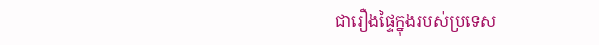ជារឿងផ្ទៃក្នុងរបស់ប្រទេស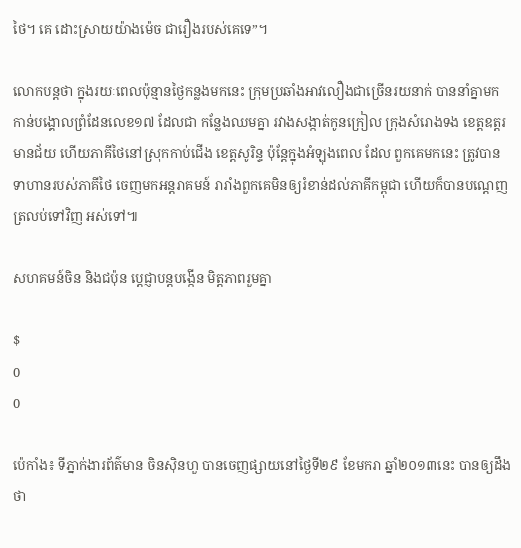ថៃ។ គេ ដោះស្រាយយ៉ាងម៉េច ជារឿងរបស់គេទេ”។

លោកបន្តថា ក្នុងរយៈពេលប៉ុន្មានថ្ងៃកន្លងមកនេះ ក្រុមប្រឆាំងអាវលឿងជាច្រើនរយនាក់ បាននាំគ្នាមកកាន់បង្គោលព្រំដែនលេខ១៧ ដែលជា កន្លែងឈមគ្នា រវាងសង្កាត់កូនក្រៀល ក្រុងសំរោងទង ខេត្តឧត្តរមានជ័យ ហើយភាគីថៃនៅស្រុកកាប់ជើង ខេត្តសូរិន្ទ ប៉ុន្តែក្នុងអំឡុងពេល ដែល ពួកគេមកនេះ ត្រូវបានទាហានរបស់ភាគីថៃ ចេញមកអន្តរាគមន៍ រារាំងពួកគេមិនឲ្យរំខាន់ដល់ភាគីកម្ពុជា ហើយក៏បានបណ្តេញ ត្រលប់ទៅវិញ អស់ទៅ៕

សហគមន៍ចិន និងជប៉ុន ប្តេជ្ញាបន្តបង្កើន មិត្តភាពរួមគ្នា

$
0
0

ប៉េកាំង៖ ទីភ្នាក់ងារព័ត៌មាន ចិនស៊ិនហួ បានចេញផ្សាយនៅថ្ងៃទី២៩ ខែមករា ឆ្នាំ២០១៣នេះ បានឲ្យដឹងថា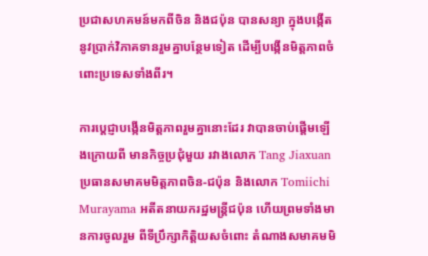ប្រជាសហគមន៍មកពីចិន និងជប៉ុន បានសន្យា ក្នុងបង្កើតនូវប្រាក់វិភាគទានរួមគ្នាបន្ថែមទៀត ដើម្បីបង្កើនមិត្តភាពចំពោះប្រទេសទាំងពីរ។

ការប្តេជ្ញាបង្កើនមិត្តភាពរួមគ្នានោះដែរ វាបានចាប់ផ្តើមឡើងក្រោយពី មានកិច្ចប្រជុំមួយ រវាងលោក Tang Jiaxuan ប្រធានសមាគមមិត្តភាពចិន-ជប៉ុន និងលោក Tomiichi Murayama អតីតនាយករដ្ឋមន្ត្រីជប៉ុន ហើយព្រមទាំងមានការចូលរួម ពីទីប្រឹក្សាកិត្តិយសចំពោះ តំណាងសមាគមមិ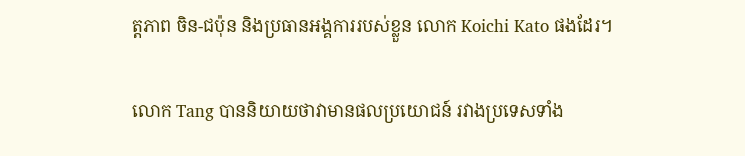ត្តភាព ចិន-ជប៉ុន និងប្រធានអង្គការរបស់ខ្លួន លោក Koichi Kato ផងដែរ។

លោក Tang បាននិយាយថាវាមានផលប្រយោជន៍ រវាងប្រទេសទាំង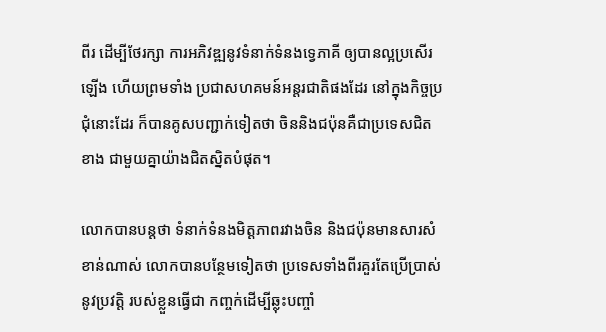ពីរ ដើម្បីថែរក្សា ការអភិវឌ្ឍនូវទំនាក់ទំនងទ្វេភាគី ឲ្យបានល្អប្រសើរឡើង ហើយព្រមទាំង ប្រជាសហគមន៍អន្តរជាតិផងដែរ នៅក្នុងកិច្ចប្រជុំនោះដែរ ក៏បានគូសបញ្ជាក់ទៀតថា ចិននិងជប៉ុនគឺជាប្រទេសជិតខាង ជាមួយគ្នាយ៉ាងជិតស្និតបំផុត។

លោកបានបន្តថា ទំនាក់ទំនងមិត្តភាពរវាងចិន និងជប៉ុនមានសារសំខាន់ណាស់ លោកបានបន្ថែមទៀតថា ប្រទេសទាំងពីរគួរតែប្រើប្រាស់ នូវប្រវត្តិ របស់ខ្លួនធ្វើជា កញ្ចក់ដើម្បីឆ្លុះបញ្ចាំ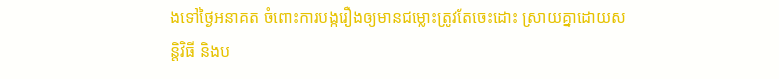ងទៅថ្ងៃអនាគត ចំពោះការបង្ករឿងឲ្យមានជម្លោះត្រូវតែចេះដោះ ស្រាយគ្នាដោយសន្តិវិធី និងប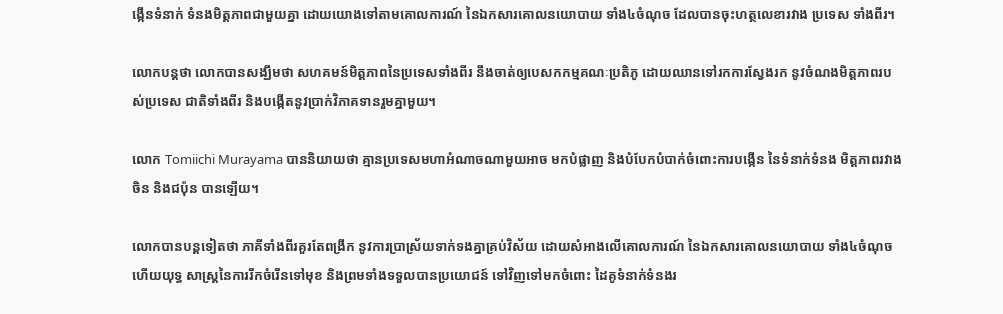ង្កើនទំនាក់ ទំនងមិត្តភាពជាមួយគ្នា ដោយយោងទៅតាមគោលការណ៍ នៃឯកសារគោលនយោបាយ ទាំង៤ចំណុច ដែលបានចុះហត្ថលេខារវាង ប្រទេស ទាំងពីរ។

លោកបន្តថា លោកបានសង្ឃឹមថា សហគមន៍មិត្តភាពនៃប្រទេសទាំងពីរ នឹងចាត់ឲ្យបេសកកម្មគណៈប្រតិភូ ដោយឈានទៅរកការស្វែងរក នូវចំណងមិត្តភាពរបស់ប្រទេស ជាតិទាំងពីរ និងបង្កើតនូវប្រាក់វិភាគទានរួមគ្នាមួយ។

លោក Tomiichi Murayama បាននិយាយថា គ្មានប្រទេសមហាអំណាចណាមួយអាច មកបំផ្លាញ និងបំបែកបំបាក់ចំពោះការបង្កើន នៃទំនាក់ទំនង មិត្តភាពរវាងចិន និងជប៉ុន បានឡើយ។

លោកបានបន្តទៀតថា ភាគីទាំងពីរគួរតែពង្រីក នូវការប្រាស្រ័យទាក់ទងគ្នាគ្រប់វិស័យ ដោយសំអាងលើគោលការណ៍ នៃឯកសារគោលនយោបាយ ទាំង៤ចំណុច ហើយយុទ្ធ សាស្ត្រនៃការរីកចំរើនទៅមុខ និងព្រមទាំងទទួលបានប្រយោជន៍ ទៅវិញទៅមកចំពោះ ដៃគូទំនាក់ទំនងរ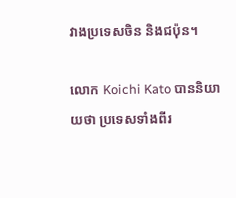វាងប្រទេសចិន និងជប៉ុន។

លោក Koichi Kato បាននិយាយថា ប្រទេសទាំងពីរ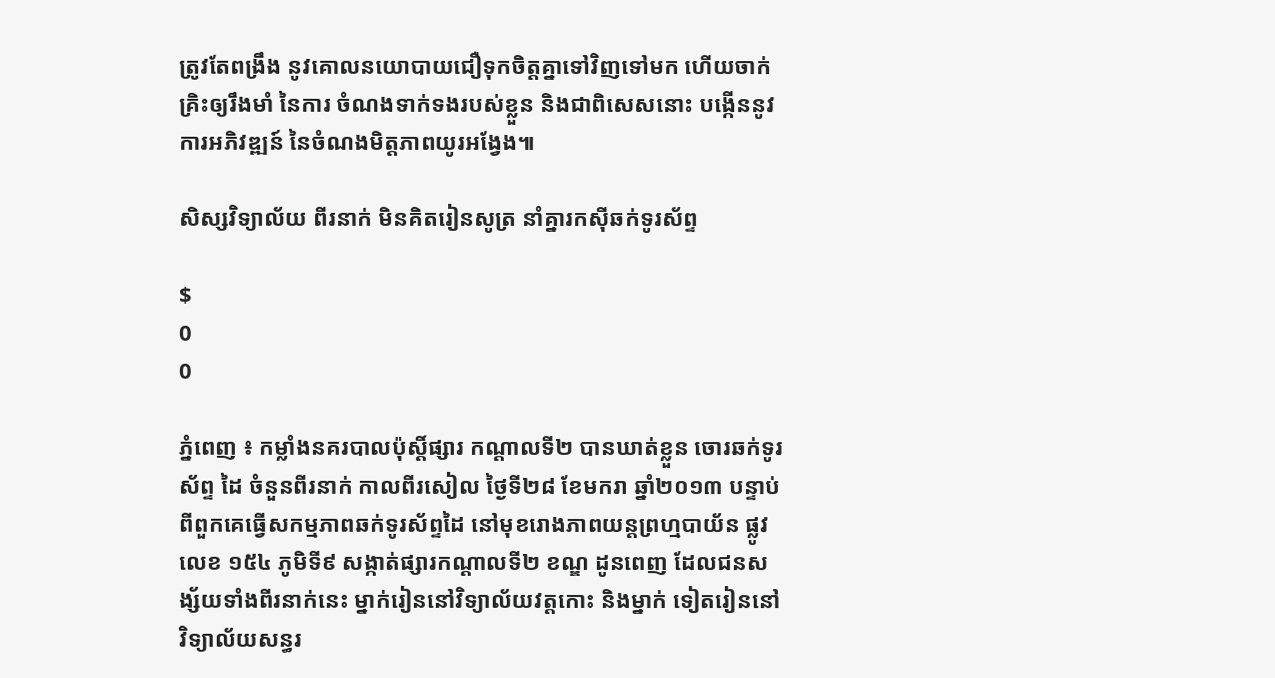ត្រូវតែពង្រឹង នូវគោលនយោបាយជឿទុកចិត្តគ្នាទៅវិញទៅមក ហើយចាក់គ្រិះឲ្យរឹងមាំ នៃការ ចំណងទាក់ទងរបស់ខ្លួន និងជាពិសេសនោះ បង្កើននូវការអភិវឌ្ឍន៍ នៃចំណងមិត្តភាពយូរអង្វែង៕

សិស្សវិទ្យាល័យ ពីរនាក់ មិនគិតរៀនសូត្រ នាំគ្នារកស៊ីឆក់ទូរស័ព្ទ

$
0
0

ភ្នំពេញ ៖ កម្លាំងនគរបាលប៉ុស្ដិ៍ផ្សារ កណ្ដាលទី២ បានឃាត់ខ្លួន ចោរឆក់ទូរស័ព្ទ ដៃ ចំនួនពីរនាក់ កាលពីរសៀល ថ្ងៃទី២៨ ខែមករា ឆ្នាំ២០១៣ បន្ទាប់ពីពួកគេធ្វើសកម្មភាពឆក់ទូរស័ព្ទដៃ នៅមុខរោងភាពយន្ដព្រហ្មបាយ័ន ផ្លូវលេខ ១៥៤ ភូមិទី៩ សង្កាត់ផ្សារកណ្ដាលទី២ ខណ្ឌ ដូនពេញ ដែលជនសង្ស័យទាំងពីរនាក់នេះ ម្នាក់រៀននៅវិទ្យាល័យវត្ដកោះ និងម្នាក់ ទៀតរៀននៅវិទ្យាល័យសន្ធរ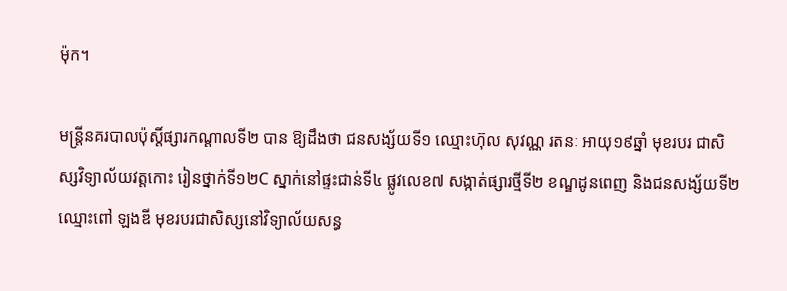ម៉ុក។

មន្ដ្រីនគរបាលប៉ុស្ដិ៍ផ្សារកណ្ដាលទី២ បាន ឱ្យដឹងថា ជនសង្ស័យទី១ ឈ្មោះហ៊ុល សុវណ្ណ រតនៈ អាយុ១៩ឆ្នាំ មុខរបរ ជាសិស្សវិទ្យាល័យវត្ដកោះ រៀនថ្នាក់ទី១២C ស្នាក់នៅផ្ទះជាន់ទី៤ ផ្លូវលេខ៧ សង្កាត់ផ្សារថ្មីទី២ ខណ្ឌដូនពេញ និងជនសង្ស័យទី២ ឈ្មោះពៅ ឡងឌី មុខរបរជាសិស្សនៅវិទ្យាល័យសន្ធ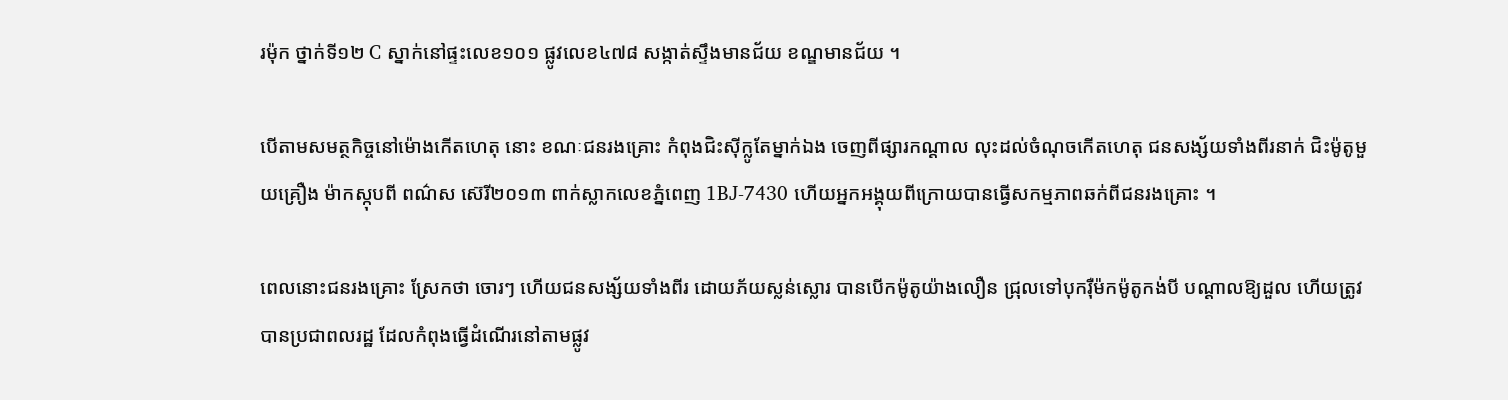រម៉ុក ថ្នាក់ទី១២ C ស្នាក់នៅផ្ទះលេខ១០១ ផ្លូវលេខ៤៧៨ សង្កាត់ស្ទឹងមានជ័យ ខណ្ឌមានជ័យ ។

បើតាមសមត្ថកិច្ចនៅម៉ោងកើតហេតុ នោះ ខណៈជនរងគ្រោះ កំពុងជិះស៊ីក្លូតែម្នាក់ឯង ចេញពីផ្សារកណ្ដាល លុះដល់ចំណុចកើតហេតុ ជនសង្ស័យទាំងពីរនាក់ ជិះម៉ូតូមួយគ្រឿង ម៉ាកស្កុបពី ពណ៌ស ស៊េរី២០១៣ ពាក់ស្លាកលេខភ្នំពេញ 1BJ-7430 ហើយអ្នកអង្គុយពីក្រោយបានធ្វើសកម្មភាពឆក់ពីជនរងគ្រោះ ។

ពេលនោះជនរងគ្រោះ ស្រែកថា ចោរៗ ហើយជនសង្ស័យទាំងពីរ ដោយភ័យស្លន់ស្លោរ បានបើកម៉ូតូយ៉ាងលឿន ជ្រុលទៅបុករ៉ឺម៉កម៉ូតូកង់បី បណ្ដាលឱ្យដួល ហើយត្រូវបានប្រជាពលរដ្ឋ ដែលកំពុងធ្វើដំណើរនៅតាមផ្លូវ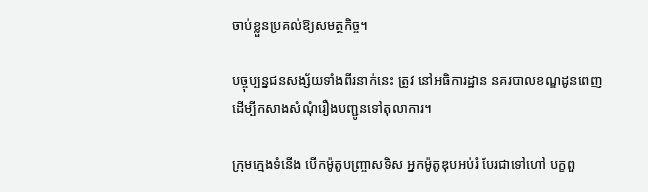ចាប់ខ្លួនប្រគល់ឱ្យសមត្ថកិច្ច។

បច្ចុប្បន្នជនសង្ស័យទាំងពីរនាក់នេះ ត្រូវ នៅអធិការដ្ឋាន នគរបាលខណ្ឌដូនពេញ ដើម្បីកសាងសំណុំរឿងបញ្ជូនទៅតុលាការ។

ក្រុមក្មេងទំនើង បើកម៉ូតូបញ្ច្រាសទិស អ្នកម៉ូតូឌុបអប់រំ បែរជាទៅហៅ បក្ខពួ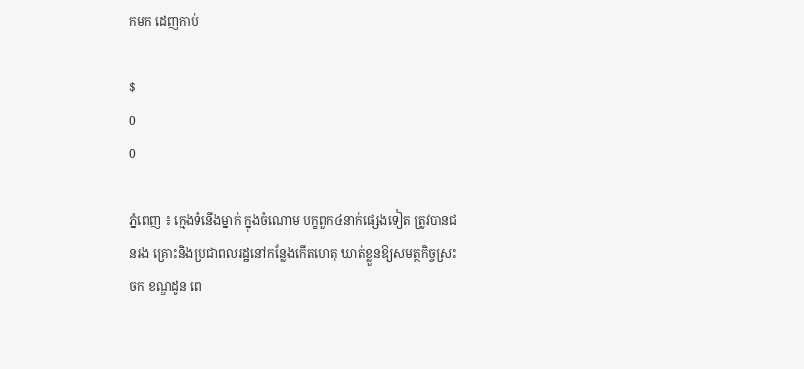កមក ដេញកាប់

$
0
0

ភ្នំពេញ ៖ ក្មេងទំនើងម្នាក់ ក្នុងចំណោម បក្ខពួក៤នាក់ផ្សេងទៀត ត្រូវបានជនរង គ្រោះនិងប្រជាពលរដ្ឋនៅកន្លែងកើតហេតុ ឃាត់ខ្លួនឱ្យសមត្ថកិច្ចស្រះចក ខណ្ឌដូន ពេ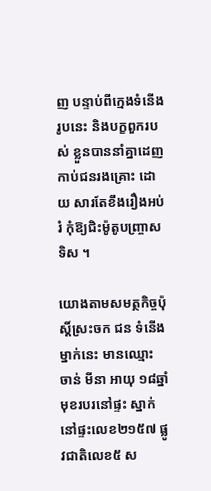ញ បន្ទាប់ពីក្មេងទំនើងរូបនេះ និងបក្ខពួករបស់ ខ្លួនបាននាំគ្នាដេញកាប់ជនរងគ្រោះ ដោយ សារតែខឹងរឿងអប់រំ កុំឱ្យជិះម៉ូតូបញ្ច្រាស ទិស ។

យោងតាមសមត្ថកិច្ចប៉ុស្ដិ៍ស្រះចក ជន ទំនើងម្នាក់នេះ មានឈ្មោះ ចាន់ មីនា អាយុ ១៨ឆ្នាំ មុខរបរនៅផ្ទះ ស្នាក់នៅផ្ទះលេខ២១៥៧ ផ្លូវជាតិលេខ៥ ស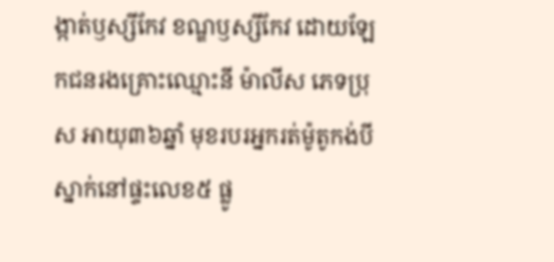ង្កាត់ឫស្សីកែវ ខណ្ឌឫស្សីកែវ ដោយឡែកជនរងគ្រោះឈ្មោះនី ម៉ាលីស ភេទប្រុស អាយុ៣៦ឆ្នាំ មុខរបរអ្នករត់ម៉ូតូកង់បី ស្នាក់នៅផ្ទះលេខ៥ ផ្លូ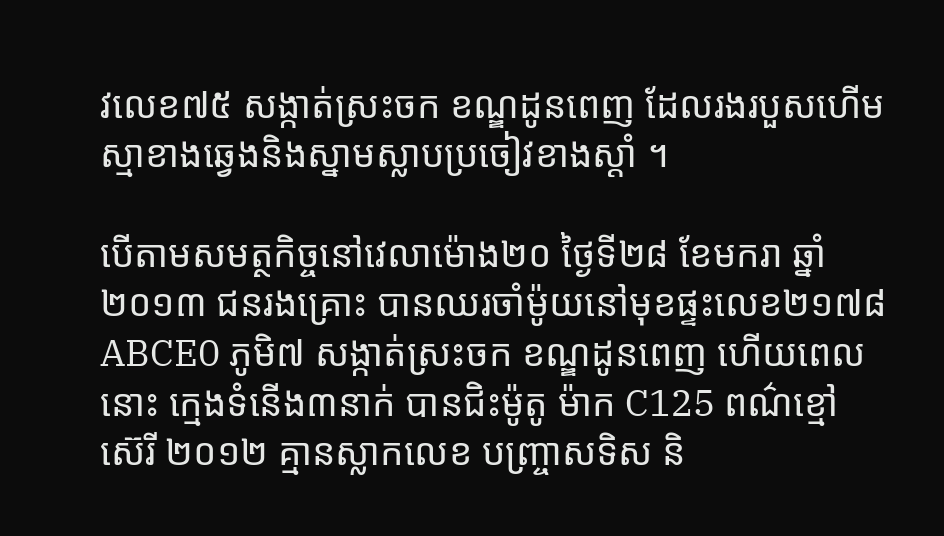វលេខ៧៥ សង្កាត់ស្រះចក ខណ្ឌដូនពេញ ដែលរងរបួសហើមស្មាខាងឆ្វេងនិងស្នាមស្លាបប្រចៀវខាងស្ដាំ ។

បើតាមសមត្ថកិច្ចនៅវេលាម៉ោង២០ ថ្ងៃទី២៨ ខែមករា ឆ្នាំ២០១៣ ជនរងគ្រោះ បានឈរចាំម៉ូយនៅមុខផ្ទះលេខ២១៧៨ABCE0 ភូមិ៧ សង្កាត់ស្រះចក ខណ្ឌដូនពេញ ហើយពេលនោះ ក្មេងទំនើង៣នាក់ បានជិះម៉ូតូ ម៉ាក C125 ពណ៌ខ្មៅ ស៊េរី ២០១២ គ្មានស្លាកលេខ បញ្ច្រាសទិស និ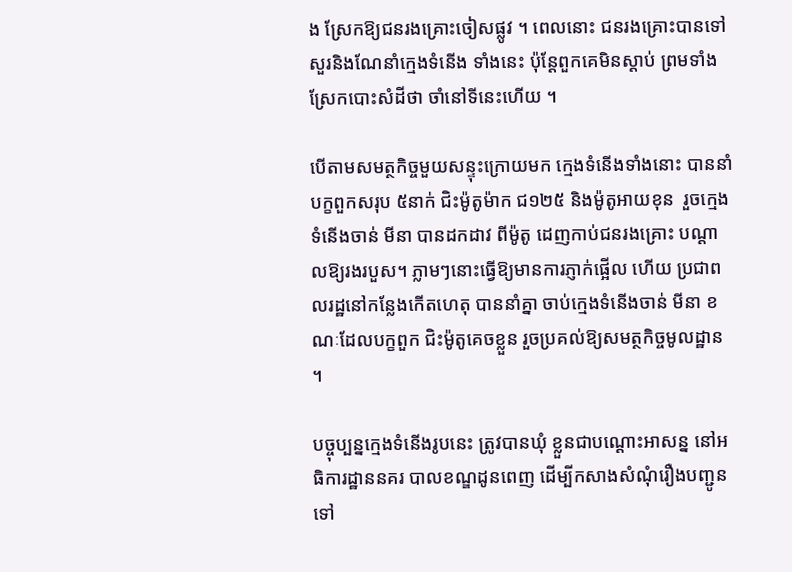ង ស្រែកឱ្យជនរងគ្រោះចៀសផ្លូវ ។ ពេលនោះ ជនរងគ្រោះបានទៅសួរនិងណែនាំក្មេងទំនើង ទាំងនេះ ប៉ុន្ដែពួកគេមិនស្ដាប់ ព្រមទាំង ស្រែកបោះសំដីថា ចាំនៅទីនេះហើយ ។

បើតាមសមត្ថកិច្ចមួយសន្ទុះក្រោយមក ក្មេងទំនើងទាំងនោះ បាននាំបក្ខពួកសរុប ៥នាក់ ជិះម៉ូតូម៉ាក ជ១២៥ និងម៉ូតូអាយខុន  រួចក្មេងទំនើងចាន់ មីនា បានដកដាវ ពីម៉ូតូ ដេញកាប់ជនរងគ្រោះ បណ្ដាលឱ្យរងរបួស។ ភ្លាមៗនោះធ្វើឱ្យមានការភ្ញាក់ផ្អើល ហើយ ប្រជាពលរដ្ឋនៅកន្លែងកើតហេតុ បាននាំគ្នា ចាប់ក្មេងទំនើងចាន់ មីនា ខណៈដែលបក្ខពួក ជិះម៉ូតូគេចខ្លួន រួចប្រគល់ឱ្យសមត្ថកិច្ចមូលដ្ឋាន ។

បច្ចុប្បន្នក្មេងទំនើងរូបនេះ ត្រូវបានឃុំ ខ្លួនជាបណ្ដោះអាសន្ន នៅអធិការដ្ឋាននគរ បាលខណ្ឌដូនពេញ ដើម្បីកសាងសំណុំរឿងបញ្ជូនទៅ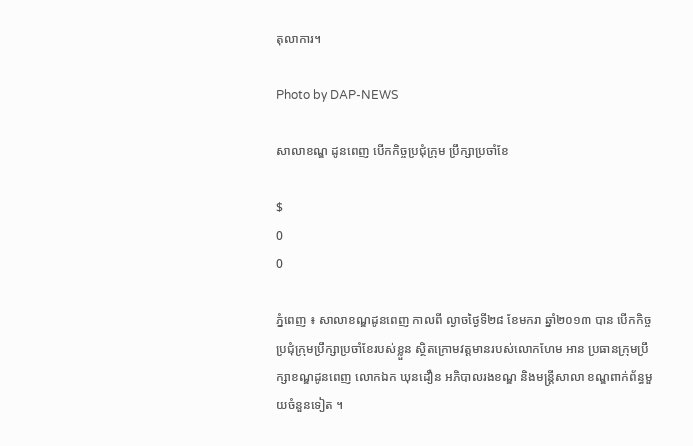តុលាការ។

Photo by DAP-NEWS

សាលាខណ្ឌ ដូនពេញ បើកកិច្ចប្រជុំក្រុម ប្រឹក្សាប្រចាំខែ

$
0
0

ភ្នំពេញ ៖ សាលាខណ្ឌដូនពេញ កាលពី ល្ងាចថ្ងៃទី២៨ ខែមករា ឆ្នាំ២០១៣ បាន បើកកិច្ចប្រជុំក្រុមប្រឹក្សាប្រចាំខែរបស់ខ្លួន ស្ថិតក្រោមវត្ដមានរបស់លោកហែម អាន ប្រធានក្រុមប្រឹក្សាខណ្ឌដូនពេញ លោកឯក ឃុនដឿន អភិបាលរងខណ្ឌ និងមន្ដ្រីសាលា ខណ្ឌពាក់ព័ន្ធមួយចំនួនទៀត ។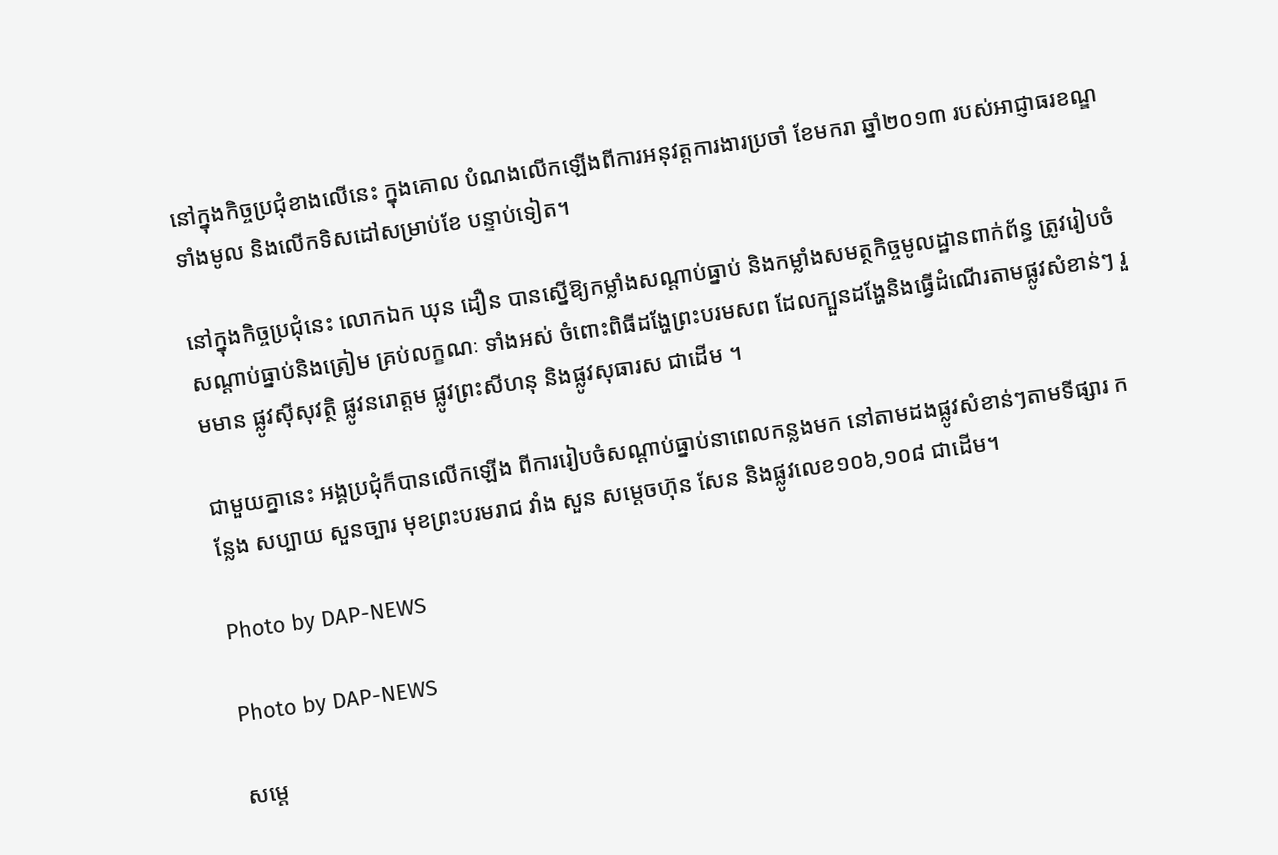នៅក្នុងកិច្ចប្រជុំខាងលើនេះ ក្នុងគោល បំណងលើកឡើងពីការអនុវត្ដការងារប្រចាំ ខែមករា ឆ្នាំ២០១៣ របស់អាជ្ញាធរខណ្ឌទាំងមូល និងលើកទិសដៅសម្រាប់ខែ បន្ទាប់ទៀត។

នៅក្នុងកិច្ចប្រជុំនេះ លោកឯក ឃុន ដឿន បានស្នើឱ្យកម្លាំងសណ្ដាប់ធ្នាប់ និងកម្លាំងសមត្ថកិច្ចមូលដ្ឋានពាក់ព័ន្ធ ត្រូវរៀបចំសណ្ដាប់ធ្នាប់និងត្រៀម គ្រប់លក្ខណៈ ទាំងអស់ ចំពោះពិធីដង្ហែព្រះបរមសព ដែលក្បួនដង្ហែនិងធ្វើដំណើរតាមផ្លូវសំខាន់ៗ រួមមាន ផ្លូវស៊ីសុវត្ថិ ផ្លូវនរោត្ដម ផ្លូវព្រះសីហនុ និងផ្លូវសុធារស ជាដើម ។

ជាមួយគ្នានេះ អង្គប្រជុំក៏បានលើកឡើង ពីការរៀបចំសណ្ដាប់ធ្នាប់នាពេលកន្លងមក នៅតាមដងផ្លូវសំខាន់ៗតាមទីផ្សារ កន្លែង សប្បាយ សួនច្បារ មុខព្រះបរមរាជ វាំង សួន សម្ដេចហ៊ុន សែន និងផ្លូវលេខ១០៦,១០៨ ជាដើម។

Photo by DAP-NEWS

Photo by DAP-NEWS

សម្តេ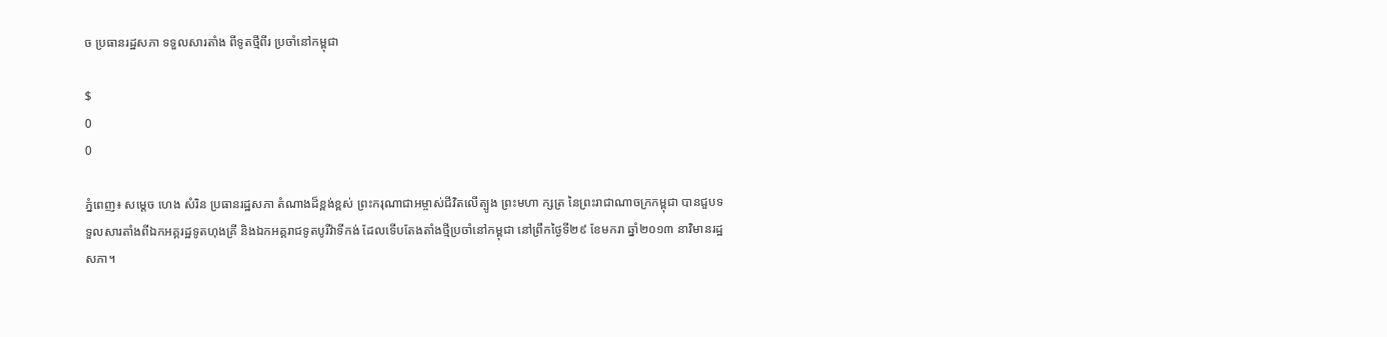ច ប្រធានរដ្ឋសភា ទទួលសារតាំង ពីទូតថ្មីពីរ ប្រចាំនៅកម្ពុជា

$
0
0

ភ្នំពេញ៖ សម្តេច ហេង សំរិន ប្រធានរដ្ឋសភា តំណាងដ៏ខ្ពង់ខ្ពស់ ព្រះករុណាជាអម្ចាស់ជីវិតលើត្បូង ព្រះមហា ក្សត្រ នៃព្រះរាជាណាចក្រកម្ពុជា បានជួបទទួលសារតាំងពីឯកអគ្គរដ្ឋទូតហុងគ្រី និងឯកអគ្គរាជទូតបូរីវ៉ាទីកង់ ដែលទើបតែងតាំងថ្មីប្រចាំនៅកម្ពុជា នៅព្រឹកថ្ងៃទី២៩ ខែមករា ឆ្នាំ២០១៣ នាវិមានរដ្ឋសភា។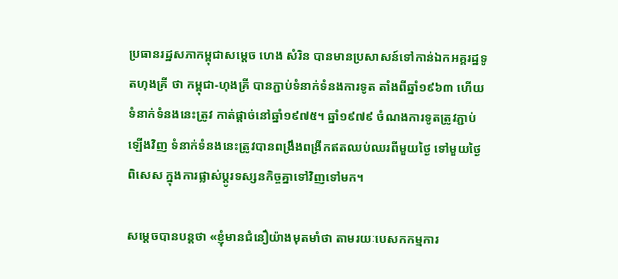ប្រធានរដ្ឋសភាកម្ពុជាសម្តេច ហេង សំរិន បានមានប្រសាសន៍ទៅកាន់ឯកអគ្គរដ្ឋទូតហុងគ្រី ថា កម្ពុជា-ហុងគ្រី បានភ្ជាប់ទំនាក់ទំនងការទូត តាំងពីឆ្នាំ១៩៦៣ ហើយទំនាក់ទំនងនេះត្រូវ កាត់ផ្តាច់នៅឆ្នាំ១៩៧៥។ ឆ្នាំ១៩៧៩ ចំណងការទូតត្រូវភ្ជាប់ឡើងវិញ ទំនាក់ទំនងនេះត្រូវបានពង្រឹងពង្រីកឥតឈប់ឈរពីមួយថ្ងៃ ទៅមួយថ្ងៃ ពិសេស ក្នុងការផ្លាស់ប្តូរទស្សនកិច្ចគ្នាទៅវិញទៅមក។

សម្តេចបានបន្តថា «ខ្ញុំមានជំនឿយ៉ាងមុតមាំថា តាមរយៈបេសកកម្មការ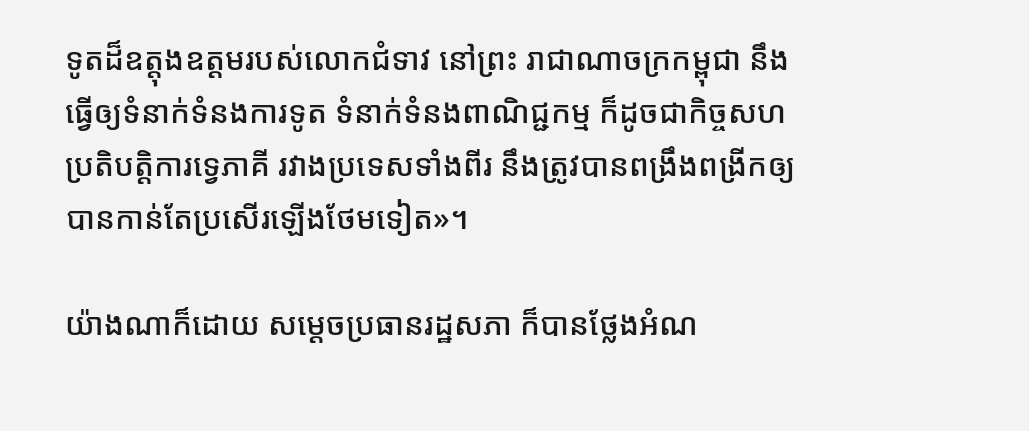ទូតដ៏ឧត្តុងឧត្តមរបស់លោកជំទាវ នៅព្រះ រាជាណាចក្រកម្ពុជា នឹងធ្វើឲ្យទំនាក់ទំនងការទូត ទំនាក់ទំនងពាណិជ្ជកម្ម ក៏ដូចជាកិច្ចសហប្រតិបត្តិការទ្វេភាគី រវាងប្រទេសទាំងពីរ នឹងត្រូវបានពង្រឹងពង្រីកឲ្យបានកាន់តែប្រសើរឡើងថែមទៀត»។

យ៉ាងណាក៏ដោយ សម្តេចប្រធានរដ្ឋសភា ក៏បានថ្លែងអំណ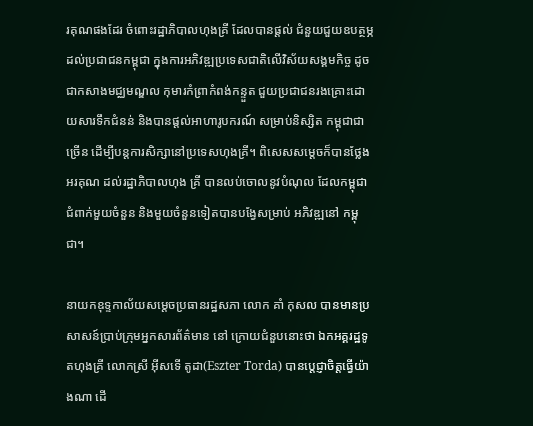រគុណផងដែរ ចំពោះរដ្ឋាភិបាលហុងគ្រី ដែលបានផ្តល់ ជំនួយជួយឧបត្ថម្ភដល់ប្រជាជនកម្ពុជា ក្នុងការអភិវឌ្ឍប្រទេសជាតិលើវិស័យសង្គមកិច្ច ដូចជាកសាងមជ្ឈមណ្ឌល កុមារកំព្រាកំពង់កន្ទួត ជួយប្រជាជនរងគ្រោះដោយសារទឹកជំនន់ និងបានផ្តល់អាហារូបករណ៍ សម្រាប់និស្សិត កម្ពុជាជាច្រើន ដើម្បីបន្តការសិក្សានៅប្រទេសហុងគ្រី។ ពិសេសសម្តេចក៏បានថ្លែងអរគុណ ដល់រដ្ឋាភិបាលហុង គ្រី បានលប់ចោលនូវបំណុល ដែលកម្ពុជាជំពាក់មួយចំនួន និងមួយចំនួនទៀតបានបង្វែសម្រាប់ អភិវឌ្ឍនៅ កម្ពុជា។

នាយកឧុទ្ទកាល័យសម្តេចប្រធានរដ្ឋសភា លោក គាំ កុសល បានមានប្រសាសន៍ប្រាប់ក្រុមអ្នកសារព័ត៌មាន នៅ ក្រោយជំនួបនោះថា ឯកអគ្គរដ្ឋទូតហុងគ្រី លោកស្រី អ៊ីសទើ តូដា(Eszter Torda) បានប្តេជ្ញាចិត្តធ្វើយ៉ាងណា ដើ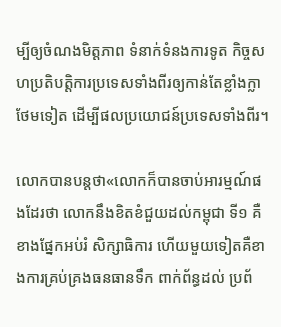ម្បីឲ្យចំណងមិត្តភាព ទំនាក់ទំនងការទូត កិច្ចសហប្រតិបត្តិការប្រទេសទាំងពីរឲ្យកាន់តែខ្លាំងក្លាថែមទៀត ដើម្បីផលប្រយោជន៍ប្រទេសទាំងពីរ។

លោកបានបន្តថា«លោកក៏បានចាប់អារម្មណ៍ផងដែរថា លោកនឹងខិតខំជួយដល់កម្ពុជា ទី១ គឺខាងផ្នែកអប់រំ សិក្សាធិការ ហើយមួយទៀតគឺខាងការគ្រប់គ្រងធនធានទឹក ពាក់ព័ន្ធដល់ ប្រព័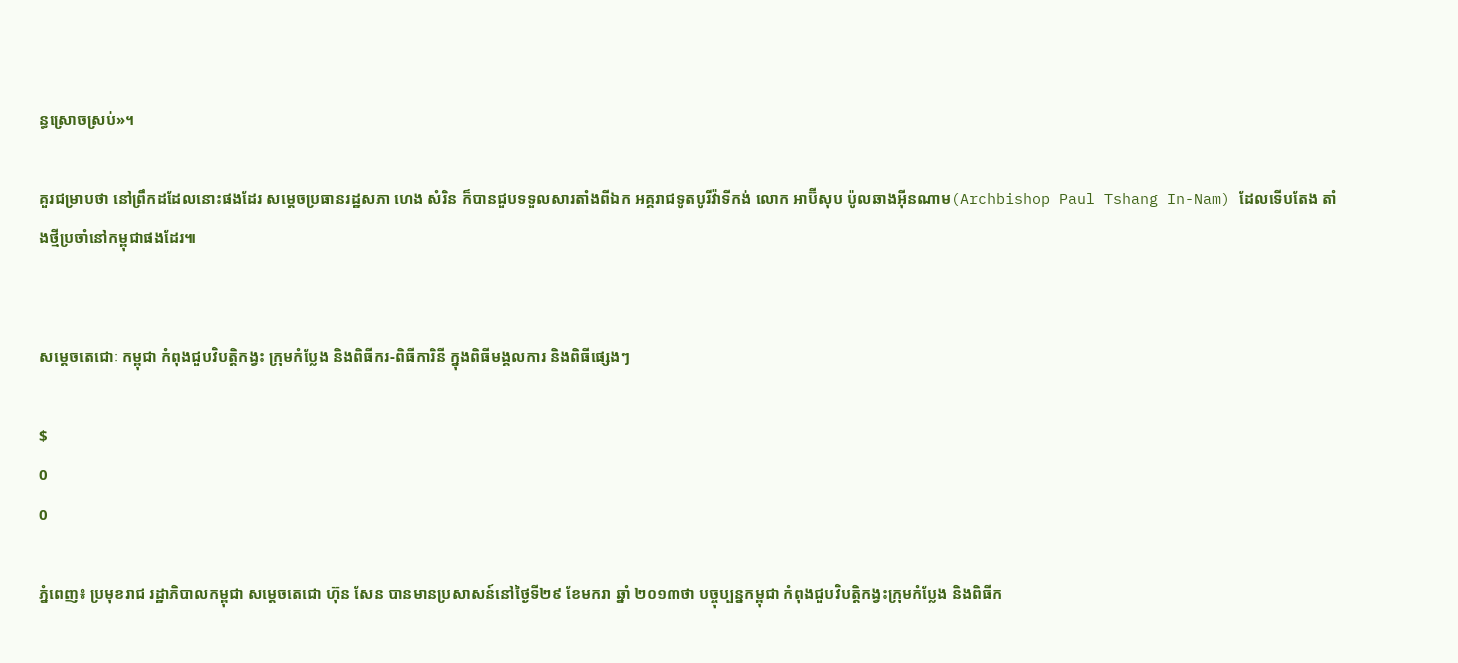ន្ធស្រោចស្រប់»។

គួរជម្រាបថា នៅព្រឹកដដែលនោះផងដែរ សម្តេចប្រធានរដ្ឋសភា ហេង សំរិន ក៏បានជួបទទួលសារតាំងពីឯក អគ្គរាជទូតបូរីវ៉ាទីកង់ លោក អាប៊ីសុប ប៉ូលឆាងអ៊ីនណាម(Archbishop Paul Tshang In-Nam) ដែលទើបតែង តាំងថ្មីប្រចាំនៅកម្ពុជាផងដែរ៕


សម្តេចតេជោៈ កម្ពុជា កំពុងជួបវិបត្តិកង្វះ ក្រុមកំប្លែង និងពិធីករ-ពិធីការិនី ក្នុងពិធីមង្គលការ និងពិធីផ្សេងៗ

$
0
0

ភ្នំពេញ៖ ប្រមុខរាជ រដ្ឋាភិបាលកម្ពុជា សម្តេចតេជោ ហ៊ុន សែន បានមានប្រសាសន៍នៅថ្ងៃទី២៩ ខែមករា ឆ្នាំ ២០១៣ថា បច្ចុប្បន្នកម្ពុជា កំពុងជួបវិបត្តិកង្វះក្រុមកំប្លែង និងពិធីក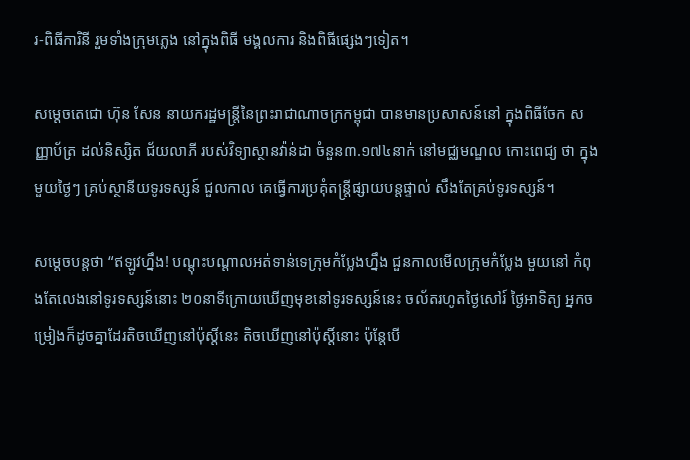រ-ពិធីការិនី រួមទាំងក្រុមភ្លេង នៅក្នុងពិធី មង្គលការ និងពិធីផ្សេងៗទៀត។

សម្តេចតេជោ ហ៊ុន សែន នាយករដ្ឋមន្រ្តីនៃព្រះរាជាណាចក្រកម្ពុជា បានមានប្រសាសន៍នៅ ក្នុងពិធីចែក សញ្ញាប័ត្រ ដល់និស្សិត ជ័យលាភី របស់វិទ្យាស្ថានវ៉ាន់ដា ចំនួន៣.១៧៤នាក់ នៅមជ្ឈមណ្ឌល កោះពេជ្យ ថា ក្នុងមួយថ្ងៃៗ គ្រប់ស្ថានីយទូរទស្សន៍ ជួលកាល គេធ្វើការប្រគុំតន្រ្តីផ្សាយបន្តផ្ទាល់ សឹងតែគ្រប់ទូរទស្សន៍។

សម្តេចបន្តថា “ឥឡូវហ្នឹង! បណ្តុះបណ្តាលអត់ទាន់ទេក្រុមកំប្លែងហ្នឹង ជួនកាលមើលក្រុមកំប្លែង មួយនៅ កំពុងតែលេងនៅទូរទស្សន៍នោះ ២០នាទីក្រោយឃើញមុខនៅទូរទស្សន៍នេះ ចល័តរហូតថ្ងៃសៅរ៍ ថ្ងៃអាទិត្យ អ្នកចម្រៀងក៏ដូចគ្នាដែរតិចឃើញនៅប៉ុស្តិ៍នេះ តិចឃើញនៅប៉ុស្តិ៍នោះ ប៉ុន្តែបើ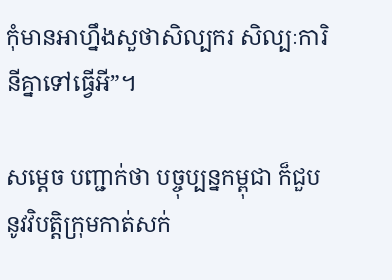កុំមានអាហ្នឹងសួថាសិល្បករ សិល្បៈការិនីគ្នាទៅធ្វើអី”។

សម្តេច បញ្ជាក់ថា បច្ចុប្បន្នកម្ពុជា ក៏ជួបនូវវិបត្តិក្រុមកាត់សក់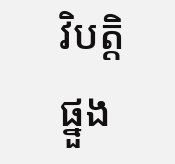វិបត្តិផ្នួង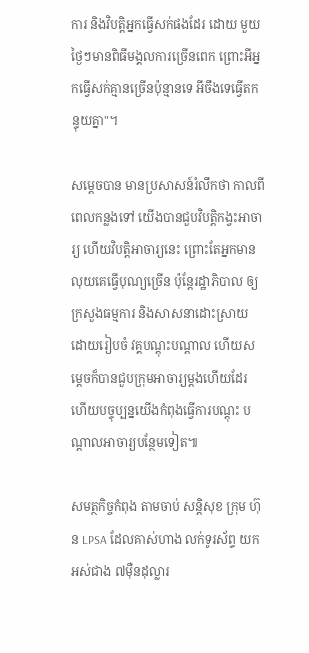ការ និងវិបត្តិអ្នកធ្វើសក់ផងដែរ ដោយ មួយថ្ងៃៗមានពិធីមង្គលការច្រើនពេក ព្រោះអីអ្នកធ្វើសក់គ្មានច្រើនប៉ុន្មានទេ អីចឹងទេធ្វើតកន្ទុយគ្នា"។

សម្តេចបាន មានប្រសាសន៍រំលឹកថា កាលពីពេលកន្លងទៅ យើងបានជួបវិបត្តិកង្វះអាចារ្យ ហើយវិបត្តិអាចារ្យនេះ ព្រោះតែអ្នកមានលុយគេធ្វើបុណ្យច្រើន ប៉ុន្តែរដ្ឋាភិបាល ឲ្យក្រសួងធម្មការ និងសាសនាដោះស្រាយ ដោយរៀបចំ វគ្គបណ្តុះបណ្តាល ហើយសម្តេចក៏បានជួបក្រុមអាចារ្យម្តងហើយដែរ ហើយបច្ទុប្បន្នយើងកំពុងធ្វើការបណ្តុះ បណ្តាលអាចារ្យបន្ថែមទៀត៕

សមត្ថកិច្ចកំពុង តាមចាប់ សន្ដិសុខ ក្រុម ហ៊ុន LPSA ដែលគាស់ហាង លក់ទូរស័ព្ទ យកអស់ជាង ៧ម៉ឺនដុល្លារ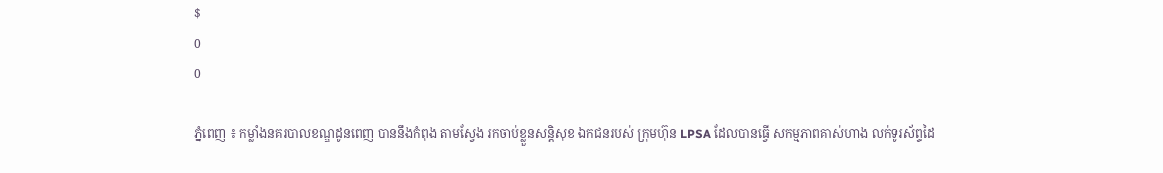$
0
0

ភ្នំពេញ ៖ កម្លាំងនគរបាលខណ្ឌដូនពេញ បាននឹងកំពុង តាមស្វែង រកចាប់ខ្លួនសន្ដិសុខ ឯកជនរបស់ ក្រុមហ៊ុន LPSA ដែលបានធ្វើ សកម្មភាពគាស់ហាង លក់ទូរស័ព្ទដៃ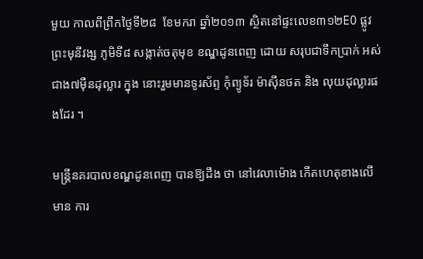មួយ កាលពីព្រឹកថ្ងៃទី២៨  ខែមករា ឆ្នាំ២០១៣ ស្ថិតនៅផ្ទះលេខ៣១២E0 ផ្លូវព្រះមុនីវង្ស ភូមិទី៨ សង្កាត់ចតុមុខ ខណ្ឌដូនពេញ ដោយ សរុបជាទឹកប្រាក់ អស់ជាង៧ម៉ឺនដុល្លារ ក្នុង នោះរួមមានទូរស័ព្ទ កុំព្យូទ័រ ម៉ាស៊ីនថត និង លុយដុល្លារផងដែរ ។

មន្ដ្រីនគរបាលខណ្ឌដូនពេញ បានឱ្យដឹង ថា នៅវេលាម៉ោង កើតហេតុខាងលើ មាន ការ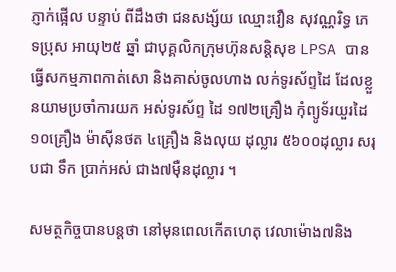ភ្ញាក់ផ្អើល បន្ទាប់ ពីដឹងថា ជនសង្ស័យ ឈ្មោះវឿន សុវណ្ណរិទ្ធ ភេទប្រុស អាយុ២៥ ឆ្នាំ ជាបុគ្គលិកក្រុមហ៊ុនសន្ដិសុខ LPSA បាន ធ្វើសកម្មភាពកាត់សោ និងគាស់ចូលហាង លក់ទូរស័ព្ទដៃ ដែលខ្លួនយាមប្រចាំការយក អស់ទូរស័ព្ទ ដៃ ១៧២គ្រឿង កុំព្យូទ័រយួរដៃ ១០គ្រឿង ម៉ាស៊ីនថត ៤គ្រឿង និងលុយ ដុល្លារ ៥៦០០ដុល្លារ សរុបជា ទឹក ប្រាក់អស់ ជាង៧ម៉ឺនដុល្លារ ។

សមត្ថកិច្ចបានបន្ដថា នៅមុនពេលកើតហេតុ វេលាម៉ោង៧និង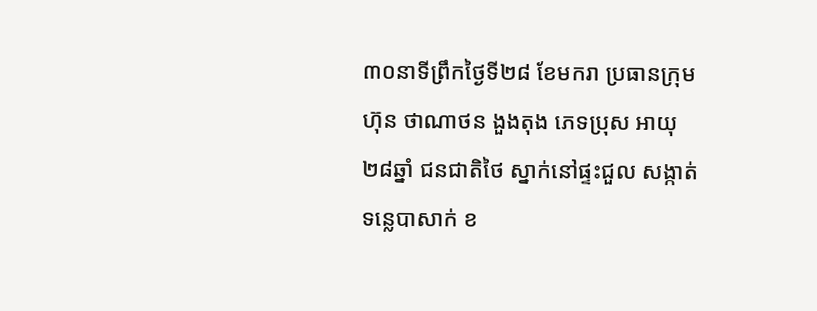៣០នាទីព្រឹកថ្ងៃទី២៨ ខែមករា ប្រធានក្រុម ហ៊ុន ថាណាថន ងួងតុង ភេទប្រុស អាយុ២៨ឆ្នាំ ជនជាតិថៃ ស្នាក់នៅផ្ទះជួល សង្កាត់ទន្លេបាសាក់ ខ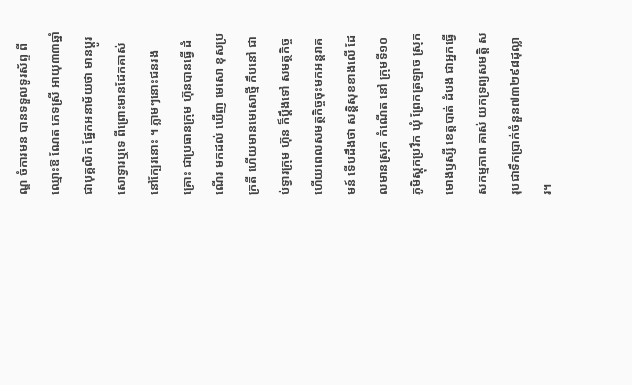ណ្ឌ ចំការមន បានទទួលទូរស័ព្ទ ពីឈ្មោះឱ ណែត ភេទស្រី អាយុ៣៣ឆ្នាំ ជាបុគ្គលិក ផ្នែកអនាម័យថា មានប្ដូរ សោទ្វារឬទេ ពីព្រោះមានដែកគាស់នៅក្បែរនោះ ។ ភ្លាមៗនោះជនរងគ្រោះ ជាប្រធានក្រុម ហ៊ុនបានធ្វើ ដំណើរ មកដល់ ឃើញ មេសោ ខុសប្រក្រតី ហើយមានមេសោថ្មី កឹបនៅ ជាប់ទ្វារក្រុម ហ៊ុន ក៏ប្ដឹងទៅ សមត្ថកិច្ច ហើយពេលសមត្ថកិច្ចចុះមកអន្ដរាគមន៍ ទើបដឹងថា សន្ដិសុខខាងលើ ដែលមានស្រុក កំណើត នៅ ក្រុមទី១០ ភូមិស្ដុកប្រវឹក ឃុំ ព្រែកត្រឡាច ស្រុកមោងឫស្សី ខេត្ដបាត់ ដំបង ជាអ្នកធ្វើសកម្មភាព គាស់ យកទ្រព្យសមត្ដិ សរុបជាទឹកប្រាក់ចំនួន៧៣២៩៨ដុល្លារ។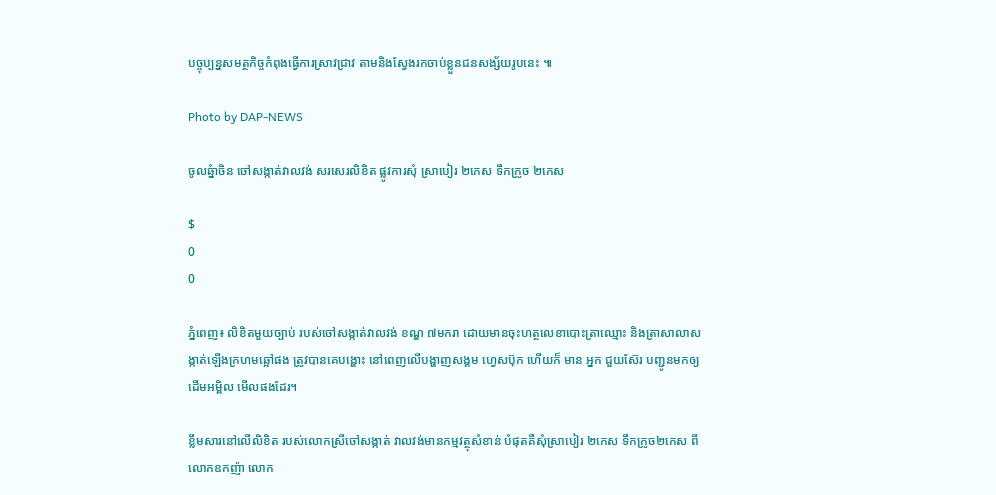បច្ចុប្បន្នសមត្ថកិច្ចកំពុងធ្វើការស្រាវជ្រាវ តាមនិងស្វែងរកចាប់ខ្លួនជនសង្ស័យរូបនេះ ៕

Photo by DAP-NEWS

ចូលឆ្នំាចិន ចៅសង្កាត់វាលវង់ សរសេរលិខិត ផ្លូវការសុំ ស្រាបៀរ ២កេស ទឹកក្រូច ២កេស

$
0
0

ភ្នំពេញ៖ លិខិតមួយច្បាប់ របស់ចៅសង្កាត់វាលវង់ ខណ្ឌ ៧មករា ដោយមានចុះហត្ថលេខាបោះត្រាឈ្មោះ និងត្រាសាលាសង្កាត់ឡើងក្រហមឆ្អៅផង ត្រូវបានគេបង្ហោះ នៅពេញលើបង្ហាញសង្គម ហេ្វសប៊ុក ហើយក៏ មាន អ្នក ជួយស៊ែរ បញ្ជូនមកឲ្យដើមអម្ពិល មើលផងដែរ។

ខ្លឹមសារនៅលើលិខិត របស់លោកស្រីចៅសង្កាត់ វាលវង់មានកម្មវត្ថុសំខាន់ បំផុតគឺសុំស្រាបៀរ ២កេស ទឹកក្រូច២កេស ពីលោកឧកញ៉ា លោក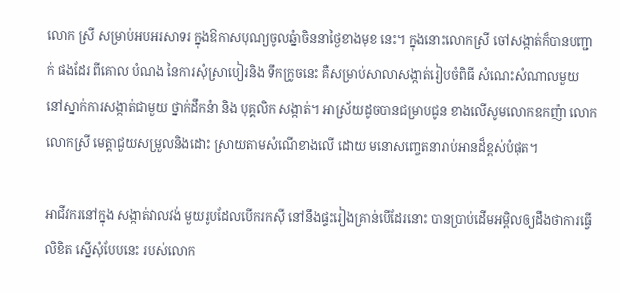លោក ស្រី សម្រាប់អបអរសាទរ ក្នុងឱកាសបុណ្យចូលឆ្នំាចិននាថ្ងៃខាងមុខ នេះ។ ក្នុងនោះលោកស្រី ចៅសង្កាត់ក៏បានបញ្ជាក់ ផងដែរ ពីគោល បំណង នៃការសុំស្រាបៀរនិង ទឹកក្រូចនេះ គឺសម្រាប់សាលាសង្កាត់រៀបចំពិធី សំណេះសំណាលមួយ នៅស្នាក់ការសង្កាត់ជាមួយ ថ្នាក់ដឹកនំា និង បុគ្គលិក សង្កាត់។ អាស្រ័យដូចបានជម្រាបជូន ខាងលើសូមលោកឧកញ៉ា លោក លោកស្រី មេត្តាជួយសម្រួលនិងដោះ ស្រាយតាមសំណើខាងលើ ដោយ មនោសញ្ចេតនារាប់អានដ៏ខ្ពស់បំផុត។

អាជីវករនៅក្នុង សង្កាត់វាលវង់ មួយរូបដែលបើករកស៊ី នៅនឹងផ្ទះរៀងគ្រាន់បើដែរនោះ បានប្រាប់ដើមអម្ពិលឲ្យដឹងថាការធ្វើលិខិត ស្នើសុំបែបនេះ របស់លោក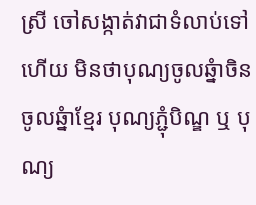ស្រី ចៅសង្កាត់វាជាទំលាប់ទៅហើយ មិនថាបុណ្យចូលឆ្នំាចិន ចូលឆ្នំាខ្មែរ បុណ្យភ្ជុំបិណ្ឌ ឬ បុណ្យ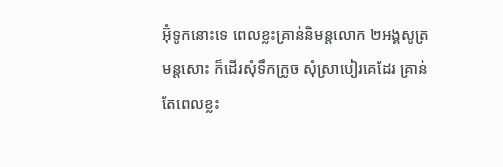អ៊ុំទូកនោះទេ ពេលខ្លះគ្រាន់និមន្តលោក ២អង្គសូត្រមន្តសោះ ក៏ដើរសុំទឹកក្រូច សុំស្រាបៀរគេដែរ គ្រាន់តែពេលខ្លះ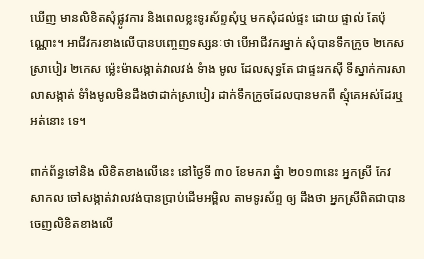ឃើញ មានលិខិតសុំផ្លូវការ និងពេលខ្លះទូរស័ព្ទសុំឬ មកសុំដល់ផ្ទះ ដោយ ផ្ទាល់ តែប៉ុណ្ណោះ។ អាជីវករខាងលើបានបញ្ចេញទស្សនៈថា បើអាជីវករម្នាក់ សុំបានទឹកក្រូច ២កេសស្រាបៀរ ២កេស ម៉្លេះម៉ាសង្កាត់វាលវង់ ទំាង មូល ដែលសុទ្ធតែ ជាផ្ទះរកស៊ី ទីស្នាក់ការសាលាសង្កាត់ ទំាំងមូលមិនដឹងថាដាក់ស្រាបៀរ ដាក់ទឹកក្រូចដែលបានមកពី ស្មុំគេអស់ដែរឬ អត់នោះ ទេ។

ពាក់ព័ន្ធទៅនិង លិខិតខាងលើនេះ នៅថ្ងៃទី ៣០ ខែមករា ឆ្នំា ២០១៣នេះ អ្នកស្រី កែវ សាកល ចៅសង្កាត់វាលវង់បានប្រាប់ដើមអម្ពិល តាមទូរស័ព្ទ ឲ្យ ដឹងថា អ្នកស្រីពិតជាបានចេញលិខិតខាងលើ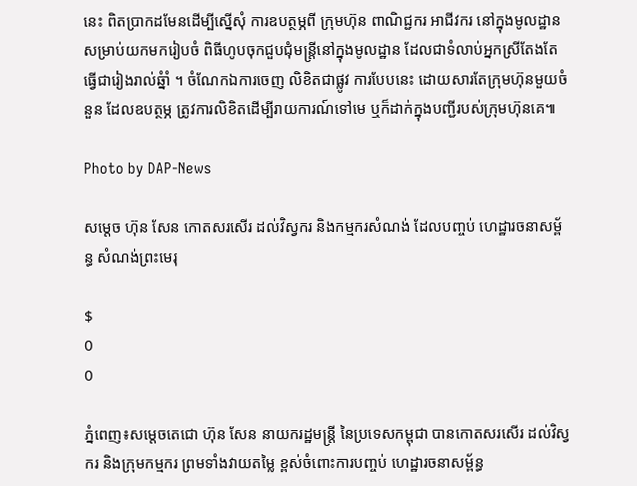នេះ ពិតប្រាកដមែនដើម្បីស្នើសុំ ការឧបត្ថម្ភពី ក្រុមហ៊ុន ពាណិជ្ជករ អាជីវករ នៅក្នុងមូលដ្ឋាន សម្រាប់យកមករៀបចំ ពិធីហូបចុកជួបជុំមន្ត្រីនៅក្នុងមូលដ្ឋាន ដែលជាទំលាប់អ្នកស្រីតែងតែធ្វើជារៀងរាល់ឆ្នំាំ ។ ចំណែកឯការចេញ លិខិតជាផ្លូវ ការបែបនេះ ដោយសារតែក្រុមហ៊ុនមួយចំនួន ដែលឧបត្ថម្ភ ត្រូវការលិខិតដើម្បីរាយការណ៍ទៅមេ ឬក៏ដាក់ក្នុងបញ្ជីរបស់ក្រុមហ៊ុនគេ៕

Photo by DAP-News

សម្តេច ហ៊ុន សែន កោតសរសើរ ដល់វិស្វករ និងកម្មករសំណង់ ដែលបញ្ចប់ ហេដ្ឋារចនាសម្ព័ន្ធ សំណង់ព្រះមេរុ

$
0
0

ភ្នំពេញ៖សម្តេចតេជោ ហ៊ុន សែន នាយករដ្ឋមន្រ្តី នៃប្រទេសកម្ពុជា បានកោតសរសើរ ដល់វិស្វករ និងក្រុមកម្មករ ព្រមទាំងវាយតម្លៃ ខ្ពស់ចំពោះការបញ្ចប់ ហេដ្ឋារចនាសម្ព័ន្ធ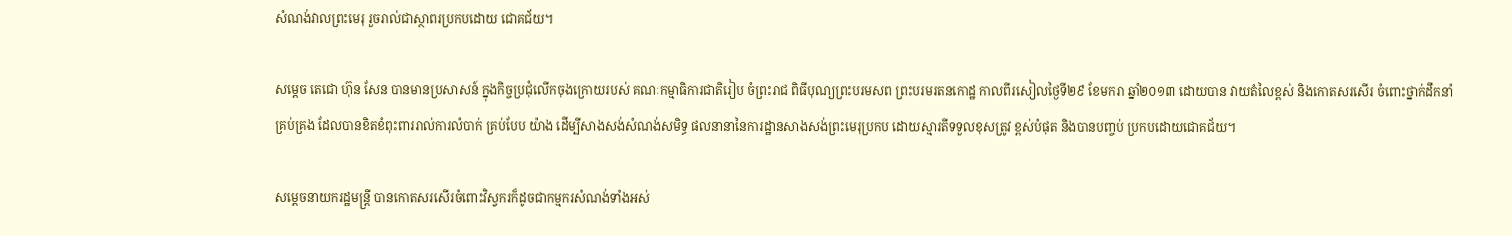សំណង់វាលព្រះមេរុ រួចរាល់ជាស្ថាពរប្រកបដោយ ជោគជ័យ។

សម្តេច តេជោ ហ៊ុន សែន បានមានប្រសាសន៍ ក្នុងកិច្ចប្រជុំលើកចុងក្រោយរបស់ គណៈកម្មាធិការជាតិរៀប ចំព្រះរាជ ពិធីបុណ្យព្រះបរមសព ព្រះបរមរតនកោដ្ឋ កាលពីរសៀលថ្ងៃទី២៩ ខែមករា ឆ្នាំ២០១៣ ដោយបាន វាយតំលៃខ្ពស់ និងកោតសរសើរ ចំពោះថ្នាក់ដឹកនាំគ្រប់គ្រង ដែលបានខិតខំពុះពាររាល់ការលំបាក់ គ្រប់បែប យ៉ាង ដើម្បីសាងសង់សំណង់សមិទ្ធ ផលនានានៃការដ្ឋានសាងសង់ព្រះមេរុប្រកប ដោយស្មារតីទទួលខុសត្រូវ ខ្ពស់បំផុត និងបានបញ្ចប់ ប្រកបដោយជោគជ័យ។

សម្តេចនាយករដ្ឋមន្រ្តី បានកោតសរសើរចំពោះវិស្វករក៏ដូចជាកម្មករសំណង់ទាំងអស់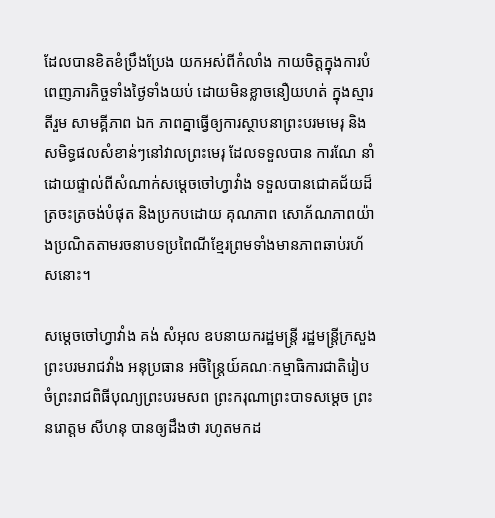ដែលបានខិតខំប្រឹងប្រែង យកអស់ពីកំលាំង កាយចិត្តក្នុងការបំពេញភារកិច្ចទាំងថ្ងៃទាំងយប់ ដោយមិនខ្លាចនឿយហត់ ក្នុងស្មារតីរួម សាមគ្គីភាព ឯក ភាពគ្នាធ្វើឲ្យការស្ថាបនាព្រះបរមមេរុ និងសមិទ្ធផលសំខាន់ៗនៅវាលព្រះមេរុ ដែលទទួលបាន ការណែ នាំដោយផ្ទាល់ពីសំណាក់សម្តេចចៅហ្វាវាំង ទទួលបានជោគជ័យដ៏ត្រចះត្រចង់បំផុត និងប្រកបដោយ គុណភាព សោភ័ណភាពយ៉ាងប្រណិតតាមរចនាបទប្រពៃណីខ្មែរព្រមទាំងមានភាពឆាប់រហ័សនោះ។

សម្តេចចៅហ្វាវាំង គង់ សំអុល ឧបនាយករដ្ឋមន្រ្តី រដ្ឋមន្រ្តីក្រសួងព្រះបរមរាជវាំង អនុប្រធាន អចិន្រៃ្តយ៍គណៈកម្មាធិការជាតិរៀបចំព្រះរាជពិធីបុណ្យព្រះបរមសព ព្រះករុណាព្រះបាទសម្តេច ព្រះ នរោត្តម សីហនុ បានឲ្យដឹងថា រហូតមកដ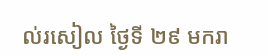ល់រសៀល ថ្ងៃទី ២៩ មករា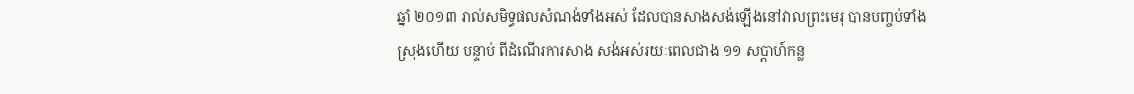ឆ្នាំ ២០១៣ រាល់សមិទ្ធផលសំណង់ទាំងអស់ ដែលបានសាងសង់ឡើងនៅវាលព្រះមេរុ បានបញ្ចប់ទាំងស្រុងហើយ បន្ទាប់ ពីដំណើរការសាង សង់អស់រយៈពេលជាង ១១ សប្តាហ៍កន្ល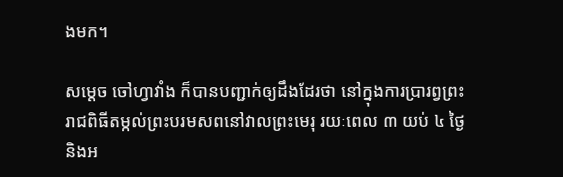ងមក។

សម្តេច ចៅហ្វាវាំង ក៏បានបញ្ជាក់ឲ្យដឹងដែរថា នៅក្នុងការប្រារព្វព្រះរាជពិធីតម្កល់ព្រះបរមសពនៅវាលព្រះមេរុ រយៈពេល ៣ យប់ ៤ ថ្ងៃ និងអ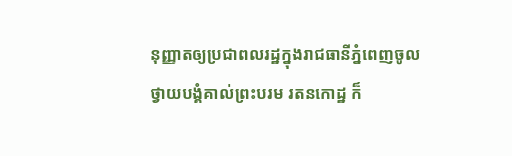នុញ្ញាតឲ្យប្រជាពលរដ្ឋក្នុងរាជធានីភ្នំពេញចូលថ្វាយបង្គំគាល់ព្រះបរម រតនកោដ្ឋ ក៏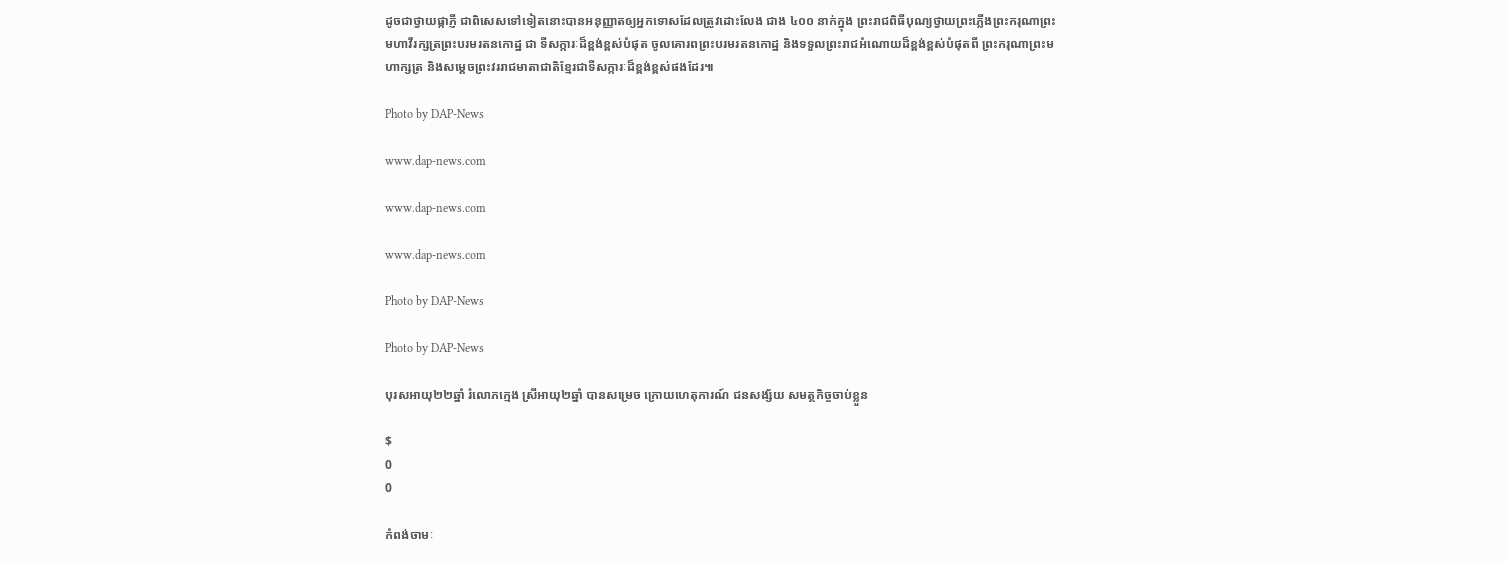ដូចជាថ្វាយផ្កាភ្ញី ជាពិសេសទៅទៀតនោះបានអនុញ្ញាតឲ្យអ្នកទោសដែលត្រូវដោះលែង ជាង ៤០០ នាក់ក្នុង ព្រះរាជពិធីបុណ្យថ្វាយព្រះភ្លើងព្រះករុណាព្រះមហាវីរក្សត្រព្រះបរមរតនកោដ្ឋ ជា ទីសក្ការៈដ៏ខ្ពង់ខ្ពស់បំផុត ចូលគោរពព្រះបរមរតនកោដ្ឋ និងទទួលព្រះរាជអំណោយដ៏ខ្ពង់ខ្ពស់បំផុតពី ព្រះករុណាព្រះមហាក្សត្រ និងសម្តេចព្រះវររាជមាតាជាតិខ្មែរជាទីសក្ការៈដ៏ខ្ពង់ខ្ពស់ផងដែរ៕

Photo by DAP-News

www.dap-news.com

www.dap-news.com

www.dap-news.com

Photo by DAP-News

Photo by DAP-News

បុរសអាយុ២២ឆ្នាំ រំលោភក្មេង ស្រីអាយុ២ឆ្នាំ បានសម្រេច ក្រោយហេតុការណ៍ ជនសង្ស័យ សមត្ថកិច្ចចាប់ខ្លួន

$
0
0

កំពង់ចាមៈ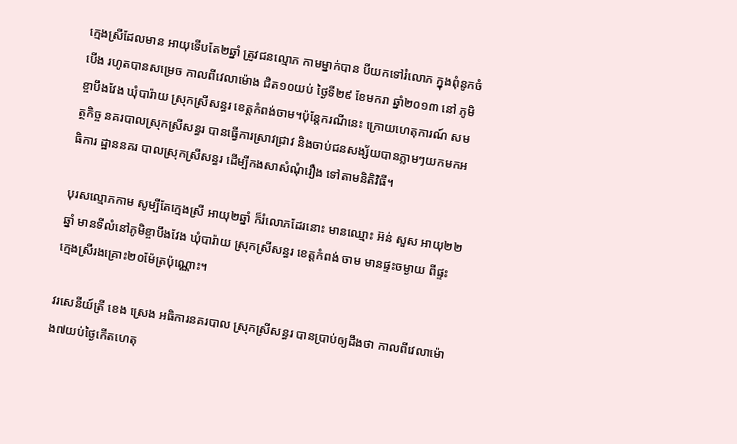ក្មេងស្រីដែលមាន អាយុទើបតែ២ឆ្នាំ ត្រូវជនល្មោភ កាមម្នាក់បាន បីយកទៅរំលោភ ក្នុងពុំនូកចំបើង រហូតបានសម្រេច កាលពីវេលាម៉ោង ជិត១០យប់ ថ្ងៃទី២៩ ខែមករា ឆ្នាំ២០១៣ នៅ ភូមិខ្ចាបឹងវែង ឃុំបារ៉ាយ ស្រុកស្រីសន្ធរ ខេត្តកំពង់ចាម។ប៉ុន្តែករណីនេះ ក្រោយហេតុការណ៍ សមត្ថកិច្ច នគរបាលស្រុកស្រីសន្ធរ បានធ្វើការស្រាវជ្រាវ និងចាប់ជនសង្ស័យបានភ្លាមៗយកមកអធិការ ដ្ឋាននគរ បាលស្រុកស្រីសន្ធរ ដើម្បីកងសាសំណុំរឿង ទៅតាមនិតិវិធី។

បុរសល្មោភកាម សូម្បីតែក្មេងស្រី អាយុ២ឆ្នាំ ក៏រំលោភដែរនោះ មានឈ្មោះ អ៊ន់ សួស អាយុ២២ឆ្នាំ មានទីលំនៅភូមិខ្ចាបឹងវែង ឃុំបារ៉ាយ ស្រុកស្រីសន្ធរ ខេត្តកំពង់ ចាម មានផ្ទះចម្ងាយ ពីផ្ទះក្មេងស្រីរងគ្រោះ២០ម៉ែត្រប៉ុណ្ណោះ។

វរសេនីយ៍ត្រី ខេង ស្រេង អធិការនគរបាល ស្រុកស្រីសន្ធរ បានប្រាប់ឲ្យដឹងថា កាលពីវេលាម៉ោង៧យប់ថ្ងៃកើតហេតុ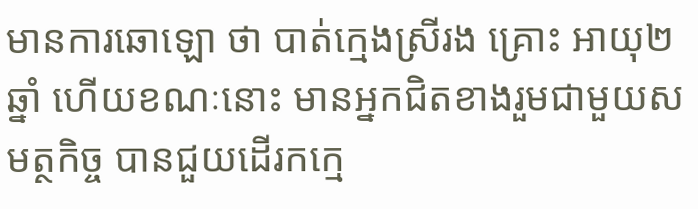មានការឆោឡោ ថា បាត់ក្មេងស្រីរង គ្រោះ អាយុ២ឆ្នាំ ហើយខណៈនោះ មានអ្នកជិតខាងរួមជាមួយសមត្ថកិច្ច បានជួយដើរកក្មេ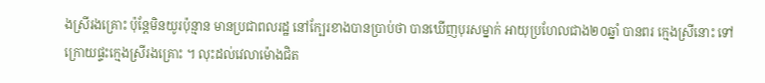ងស្រីរងគ្រោះ ប៉ុន្តែមិនយូរប៉ុន្មាន មានប្រជាពលរដ្ឋ នៅក្បែរខាងបានប្រាប់ថា បានឃើញបុរសម្នាក់ អាយុប្រហែលជាង២០ឆ្នាំ បានពរ ក្មេងស្រីនោះ ទៅក្រោយផ្ទះក្មេងស្រីរងគ្រោះ ។ លុះដល់វេលាម៉ោងជិត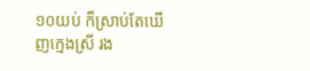១០យប់ ក៏ស្រាប់តែឃើញក្មេងស្រី រង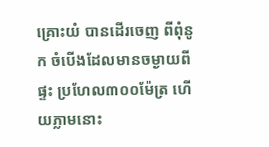គ្រោះយំ បានដើរចេញ ពីពុំនូក ចំបើងដែលមានចម្ងាយពីផ្ទះ ប្រហែល៣០០ម៉ែត្រ ហើយភ្លាមនោះ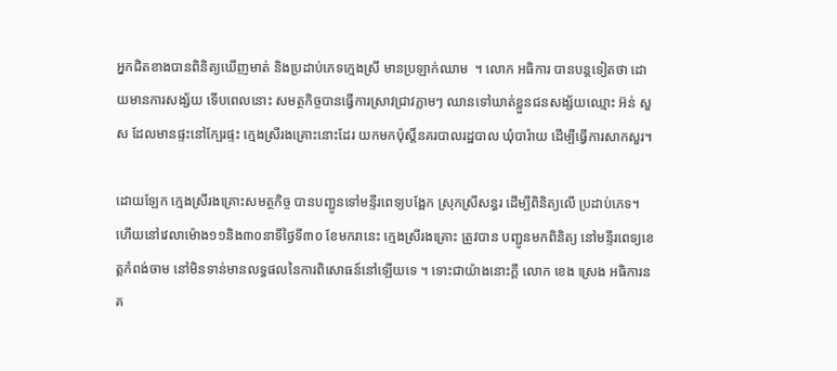អ្នកជិតខាងបានពិនិត្យឃើញមាត់ និងប្រដាប់ភេទក្មេងស្រី មានប្រឡាក់ឈាម  ។ លោក អធិការ បានបន្តទៀតថា ដោយមានការសង្ស័យ ទើបពេលនោះ សមត្ថកិច្ចបានធ្វើការស្រាវជ្រាវភ្លាមៗ ឈានទៅឃាត់ខ្លួនជនសង្ស័យឈ្មោះ អ៊ន់ សួស ដែលមានផ្ទះនៅក្បែរផ្ទះ ក្មេងស្រីរងគ្រោះនោះដែរ យកមកប៉ុស្តិ៍នគរបាលរដ្ឋបាល ឃុំបារ៉ាយ ដើម្បីធ្វើការសាកសួរ។

ដោយឡែក ក្មេងស្រីរងគ្រោះសមត្ថកិច្ច បានបញ្ជូនទៅមន្ទីរពេទ្យបង្អែក ស្រុកស្រីសន្ធរ ដើម្បីពិនិត្យលើ ប្រដាប់ភេទ។ ហើយនៅវេលាម៉ោង១១និង៣០នាទីថ្ងៃទី៣០ ខែមករានេះ ក្មេងស្រីរងគ្រោះ ត្រូវបាន បញ្ជូនមកពិនិត្យ នៅមន្ទីរពេទ្យខេត្តកំពង់ចាម នៅមិនទាន់មានលទ្ធផលនៃការពិសោធន៍នៅឡើយទេ ។ ទោះជាយ៉ាងនោះក្តី លោក ខេង ស្រេង អធិការនគ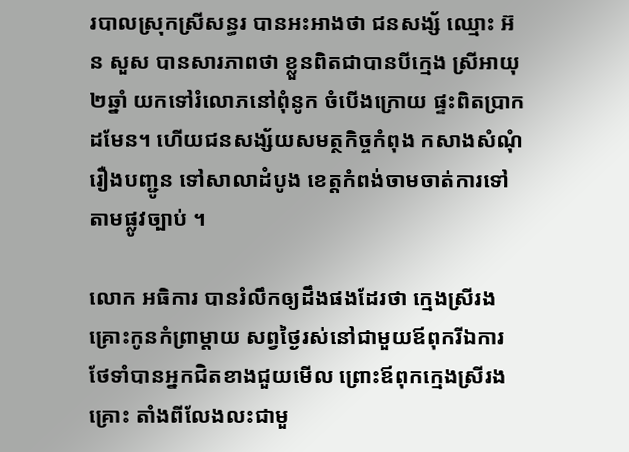របាលស្រុកស្រីសន្ធរ បានអះអាងថា ជនសង្ស័ ឈ្មោះ អ៊ន សួស បានសារភាពថា ខ្លួនពិតជាបានបីក្មេង ស្រីអាយុ២ឆ្នាំ យកទៅរំលោភនៅពុំនូក ចំបើងក្រោយ ផ្ទះពិតប្រាកដមែន។ ហើយជនសង្ស័យសមត្ថកិច្ចកំពុង កសាងសំណុំរឿងបញ្ជូន ទៅសាលាដំបូង ខេត្តកំពង់ចាមចាត់ការទៅតាមផ្លូវច្បាប់ ។

លោក អធិការ បានរំលឹកឲ្យដឹងផងដែរថា ក្មេងស្រីរងគ្រោះកូនកំព្រាម្តាយ សព្វថ្ងៃរស់នៅជាមួយឪពុករីឯការថែទាំបានអ្នកជិតខាងជួយមើល ព្រោះឪពុកក្មេងស្រីរង គ្រោះ តាំងពីលែងលះជាមួ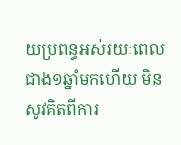យប្រពន្ធអស់រយៈពេលជាង១ឆ្នាំមកហើយ មិនសូវគិតពីការ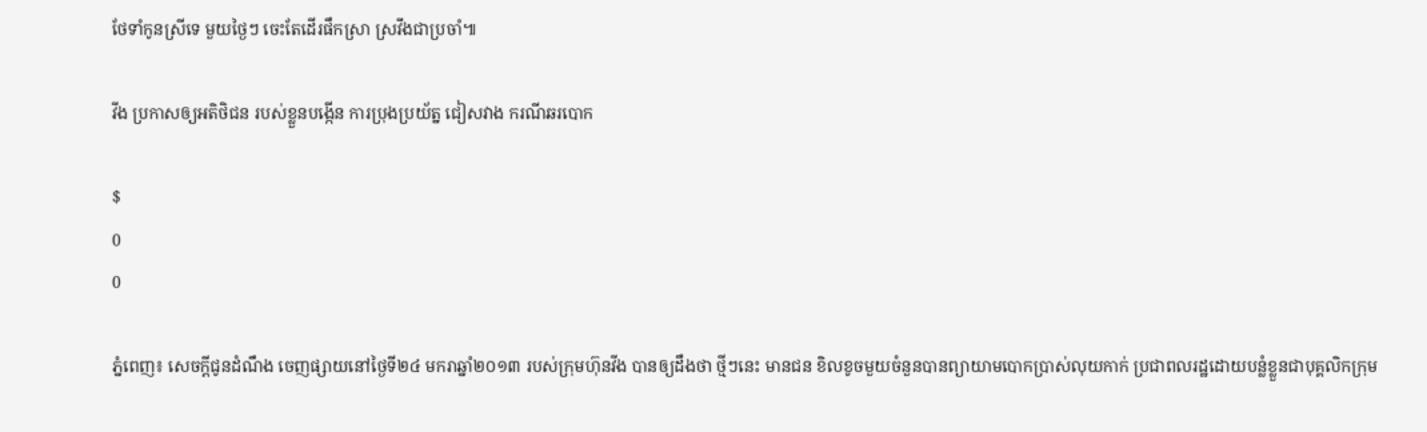ថែទាំកូនស្រីទេ មួយថ្ងៃៗ ចេះតែដើរផឹកស្រា ស្រវឹងជាប្រចាំ៕

វីង ប្រកាសឲ្យអតិថិជន របស់ខ្លួនបង្កើន ការប្រុងប្រយ័ត្ន ជៀសវាង ករណីឆរបោក

$
0
0

ភ្នំពេញ៖ សេចក្ដីជូនដំណឹង ចេញផ្សាយនៅថ្ងៃទី២៤ មករាឆ្នាំ២០១៣ របស់ក្រុមហ៊ុនវីង បានឲ្យដឹងថា ថ្មីៗនេះ មានជន ខិលខូចមួយចំនួនបានព្យាយាមបោកប្រាស់លុយកាក់ ប្រជាពលរដ្ឋដោយបន្លំខ្លួនជាបុគ្គលិកក្រុម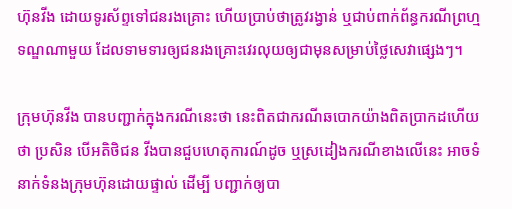ហ៊ុនវីង ដោយទូរស័ព្ទទៅជនរងគ្រោះ ហើយប្រាប់ថាត្រូវរង្វាន់ ឬជាប់ពាក់ព័ន្ធករណីព្រហ្មទណ្ឌណាមួយ ដែលទាមទារឲ្យជនរងគ្រោះវេរលុយឲ្យជាមុនសម្រាប់ថ្លៃសេវាផ្សេងៗ។

ក្រុមហ៊ុនវីង បានបញ្ជាក់ក្នុងករណីនេះថា នេះពិតជាករណីឆបោកយ៉ាងពិតប្រាកដហើយថា ប្រសិន បើអតិថិជន វីងបានជួបហេតុការណ៍ដូច ឬស្រដៀងករណីខាងលើនេះ អាចទំនាក់ទំនងក្រុមហ៊ុនដោយផ្ទាល់ ដើម្បី បញ្ជាក់ឲ្យបា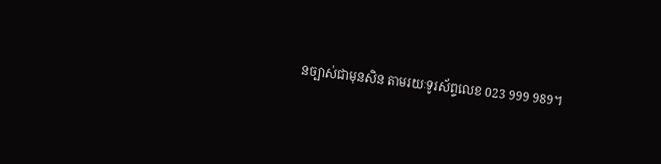នច្បាស់ជាមុនសិន តាមរយៈទូរស័ព្ទលេខ 023 999 989។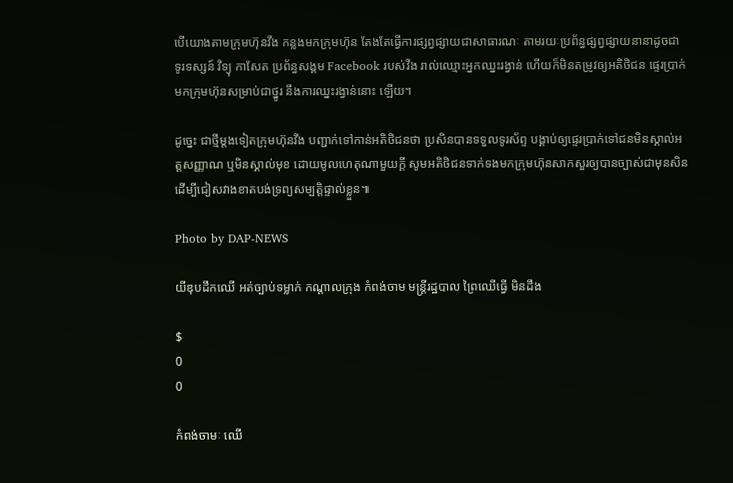បើយោងតាមក្រុមហ៊ុនវីង កន្លងមកក្រុមហ៊ុន តែងតែធ្វើការផ្សព្វផ្សាយជាសាធារណៈ តាមរយៈប្រព័ន្ធផ្សព្វផ្សាយនានាដូចជា ទូរទស្សន៍ វិទ្យុ កាសែត ប្រព័ន្ធសង្គម Facebook របស់វីង រាល់ឈ្មោះអ្នកឈ្នះរង្វាន់ ហើយក៏មិនតម្រូវឲ្យអតិថិជន ផ្ទេរប្រាក់មកក្រុមហ៊ុនសម្រាប់ជាថ្នូរ នឹងការឈ្នះរង្វាន់នោះ ឡើយ។

ដូច្នេះ ជាថ្មីម្តងទៀតក្រុមហ៊ុនវីង បញ្ជាក់ទៅកាន់អតិថិជនថា ប្រសិនបានទទួលទូរស័ព្ទ បង្គាប់ឲ្យផ្ទេរប្រាក់ទៅជនមិនស្គាល់អត្តសញ្ញាណ ឬមិនស្គាល់មុខ ដោយមូលហេតុណាមួយក្ដី សូមអតិថិជនទាក់ទងមកក្រុមហ៊ុនសាកសួរឲ្យបានច្បាស់ជាមុនសិន ដើម្បីជៀសវាងខាតបង់ទ្រព្យសម្បត្តិផ្ទាល់ខ្លួន៕

Photo by DAP-NEWS

យីឌុបដឹកឈើ អត់ច្បាប់ទម្លាក់ កណ្តាលក្រុង កំពង់ចាម មន្ត្រីរដ្ឋបាល ព្រៃឈើធ្វើ មិនដឹង

$
0
0

កំពង់ចាមៈ ឈើ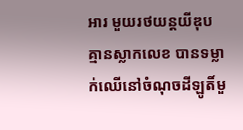អារ មួយរថយន្តយីឌុប គ្មានស្លាកលេខ បានទម្លាក់ឈើនៅចំណុចដីឡូតិ៍មួ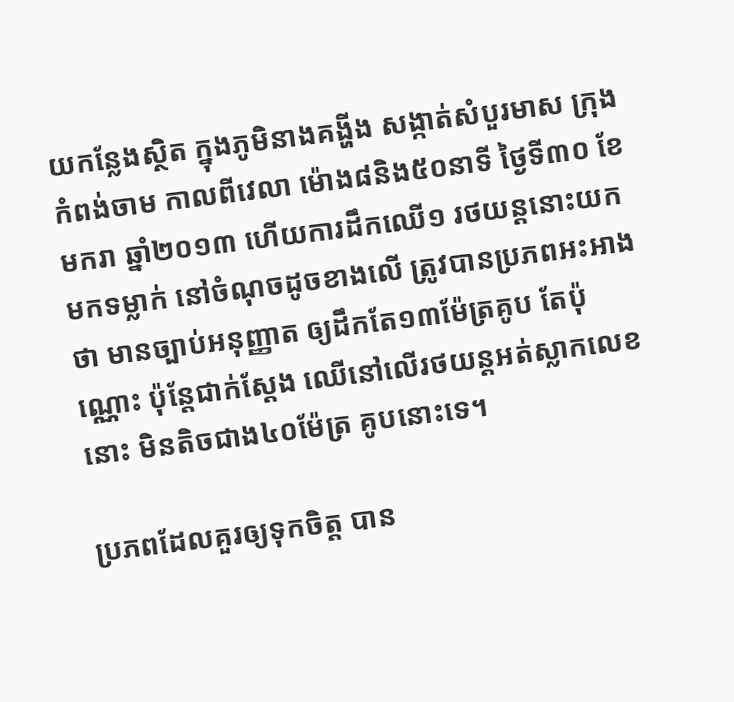យកន្លែងស្ថិត ក្នុងភូមិនាងគង្ហីង សង្កាត់សំបួរមាស ក្រុងកំពង់ចាម កាលពីវេលា ម៉ោង៨និង៥០នាទី ថ្ងៃទី៣០ ខែមករា ឆ្នាំ២០១៣ ហើយការដឹកឈើ១ រថយន្តនោះយកមកទម្លាក់ នៅចំណុចដូចខាងលើ ត្រូវបានប្រភពអះអាងថា មានច្បាប់អនុញ្ញាត ឲ្យដឹកតែ១៣ម៉ែត្រគូប តែប៉ុណ្ណោះ ប៉ុន្តែជាក់ស្តែង ឈើនៅលើរថយន្តអត់ស្លាកលេខ នោះ មិនតិចជាង៤០ម៉ែត្រ គូបនោះទេ។

ប្រភពដែលគួរឲ្យទុកចិត្ត បាន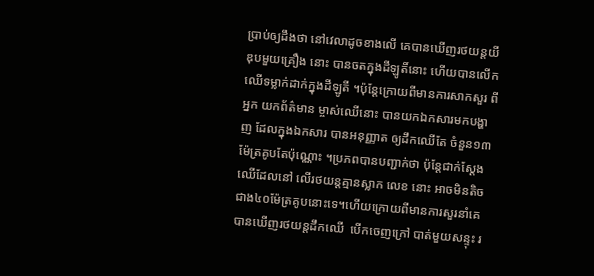ប្រាប់ឲ្យដឹងថា នៅវេលាដូចខាងលើ គេបានឃើញរថយន្តយីឌុបមួយគ្រឿង នោះ បានចតក្នុងដីឡូតិ៍នោះ ហើយបានលើកឈើទម្លាក់ដាក់ក្នុងដីឡូតី ។ប៉ុន្តែក្រោយពីមានការសាកសួរ ពីអ្នក យកព័ត៌មាន ម្ចាស់ឈើនោះ បានយកឯកសារមកបង្ហាញ ដែលក្នុងឯកសារ បានអនុញ្ញាត ឲ្យដឹកឈើតែ ចំនួន១៣ម៉ែត្រគូបតែប៉ុណ្ណោះ ។ប្រភពបានបញ្ជាក់ថា ប៉ុន្តែជាក់ស្តែង ឈើដែលនៅ លើរថយន្តគ្មានស្លាក លេខ នោះ អាចមិនតិចជាង៤០ម៉ែត្រគូបនោះទេ។ហើយក្រោយពីមានការសួរនាំគេ បានឃើញរថយន្តដឹកឈើ  បើកចេញក្រៅ បាត់មួយសន្ទុះ រ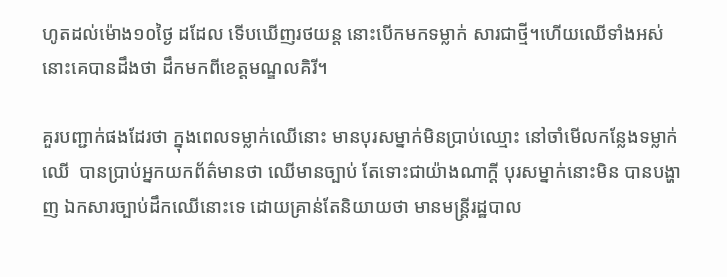ហូតដល់ម៉ោង១០ថ្ងៃ ដដែល ទើបឃើញរថយន្ត នោះបើកមកទម្លាក់ សារជាថ្មី។ហើយឈើទាំងអស់នោះគេបានដឹងថា ដឹកមកពីខេត្តមណ្ឌលគិរី។

គួរបញ្ជាក់ផងដែរថា ក្នុងពេលទម្លាក់ឈើនោះ មានបុរសម្នាក់មិនប្រាប់ឈ្មោះ នៅចាំមើលកន្លែងទម្លាក់ឈើ  បានប្រាប់អ្នកយកព័ត៌មានថា ឈើមានច្បាប់ តែទោះជាយ៉ាងណាក្តី បុរសម្នាក់នោះមិន បានបង្ហាញ ឯកសារច្បាប់ដឹកឈើនោះទេ ដោយគ្រាន់តែនិយាយថា មានមន្ត្រីរដ្ឋបាល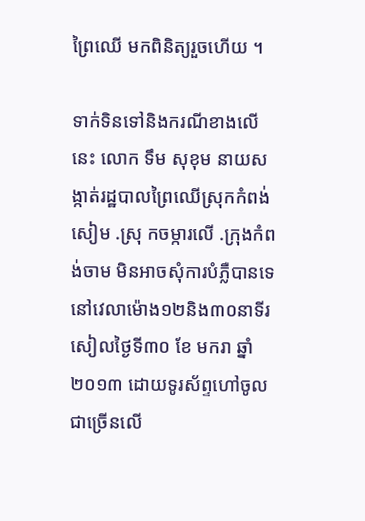ព្រៃឈើ មកពិនិត្យរួចហើយ ។

ទាក់ទិនទៅនិងករណីខាងលើនេះ លោក ទឹម សុខុម នាយសង្កាត់រដ្ឋបាលព្រៃឈើស្រុកកំពង់សៀម .ស្រុ កចម្ការលើ .ក្រុងកំពង់ចាម មិនអាចសុំការបំភ្លឺបានទេ នៅវេលាម៉ោង១២និង៣០នាទីរសៀលថ្ងៃទី៣០ ខែ មករា ឆ្នាំ២០១៣ ដោយទូរស័ព្ទហៅចូលជាច្រើនលើ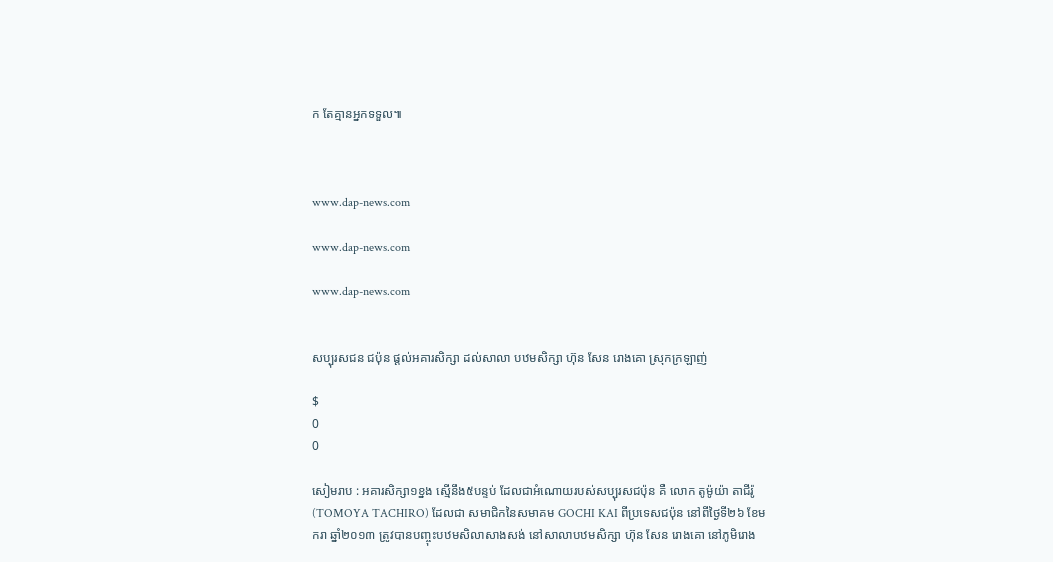ក តែគ្មានអ្នកទទួល៕



www.dap-news.com

www.dap-news.com

www.dap-news.com


សប្បុរសជន ជប៉ុន ផ្ដល់អគារសិក្សា ដល់សាលា បឋមសិក្សា ហ៊ុន សែន រោងគោ ស្រុកក្រឡាញ់

$
0
0

សៀមរាប : អគារសិក្សា១ខ្នង ស្មើនឹង៥បន្ទប់ ដែលជាអំណោយរបស់សប្បុរសជប៉ុន គឺ លោក តូម៉ូយ៉ា តាជីរ៉ូ (TOMOYA TACHIRO) ដែលជា សមាជិកនៃសមាគម GOCHI KAI ពីប្រទេសជប៉ុន នៅពីថ្ងៃទី២៦ ខែមករា ឆ្នាំ២០១៣ ត្រូវបានបញ្ចុះបឋមសិលាសាងសង់ នៅសាលាបឋមសិក្សា ហ៊ុន សែន រោងគោ នៅភូមិរោង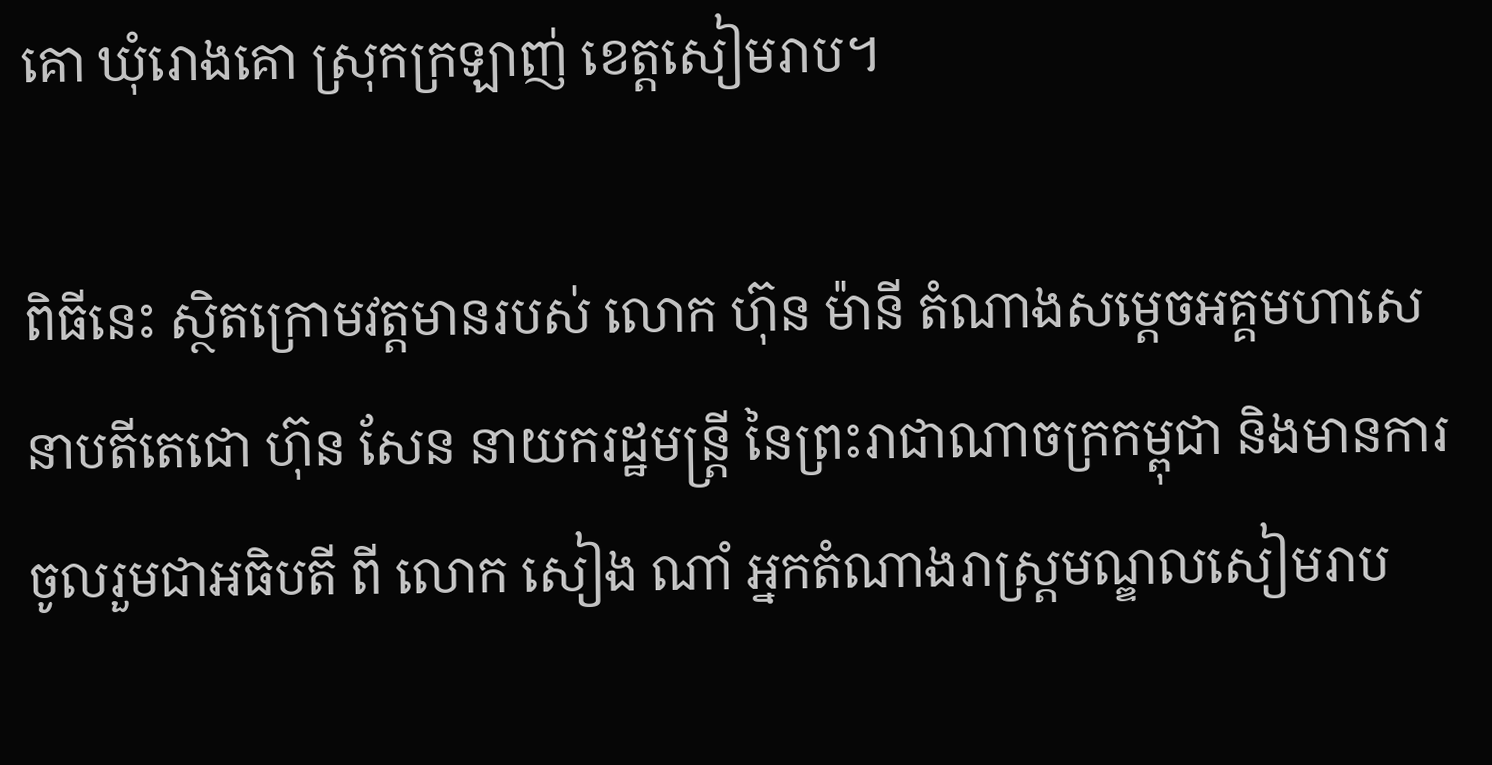គោ ឃុំរោងគោ ស្រុកក្រឡាញ់ ខេត្ដសៀមរាប។

ពិធីនេះ ស្ថិតក្រោមវត្តមានរបស់ លោក ហ៊ុន ម៉ានី តំណាងសម្តេចអគ្គមហាសេនាបតីតេជោ ហ៊ុន សែន នាយករដ្ឋមន្រ្តី នៃព្រះរាជាណាចក្រកម្ពុជា និងមានការចូលរួមជាអធិបតី ពី លោក សៀង ណាំ អ្នកតំណាងរាស្ដ្រមណ្ឌលសៀមរាប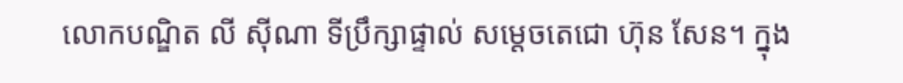លោកបណ្ឌិត លី ស៊ីណា ទីប្រឹក្សាផ្ទាល់ សម្ដេចតេជោ ហ៊ុន សែន។ ក្នុង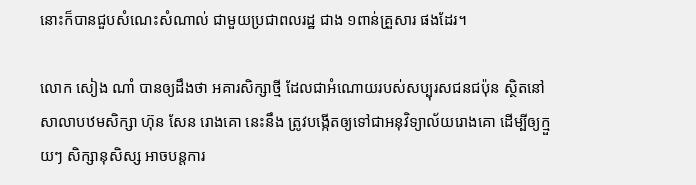នោះក៏បានជួបសំណេះសំណាល់ ជាមួយប្រជាពលរដ្ឋ ជាង ១ពាន់គ្រួសារ ផងដែរ។

លោក សៀង ណាំ បានឲ្យដឹងថា អគារសិក្សាថ្មី ដែលជាអំណោយរបស់សប្បុរសជនជប៉ុន ស្ថិតនៅសាលាបឋមសិក្សា ហ៊ុន សែន រោងគោ នេះនឹង ត្រូវបង្កើតឲ្យទៅជាអនុវិទ្យាល័យរោងគោ ដើម្បីឲ្យក្មួយៗ សិក្សានុសិស្ស អាចបន្តការ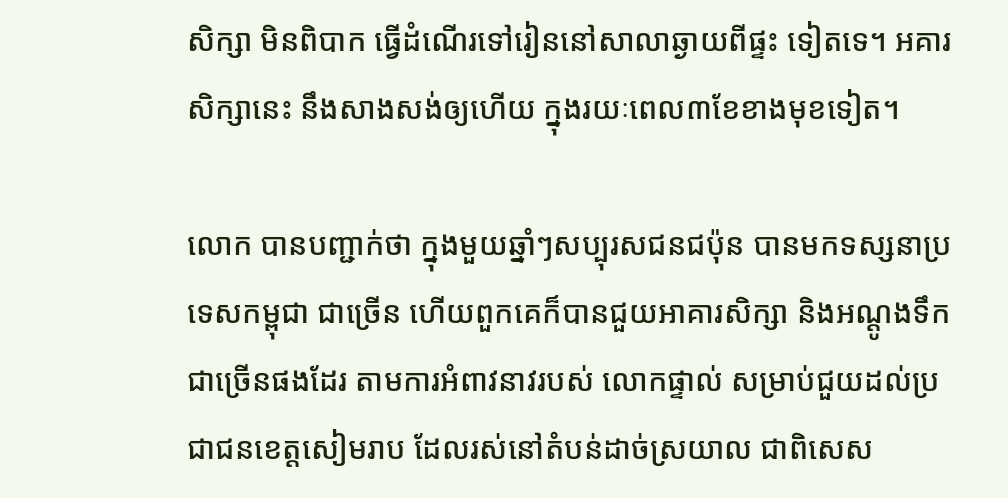សិក្សា មិនពិបាក ធ្វើដំណើរទៅរៀននៅសាលាឆ្ងាយពីផ្ទះ ទៀតទេ។ អគារសិក្សានេះ នឹងសាងសង់ឲ្យហើយ ក្នុងរយៈពេល៣ខែខាងមុខទៀត។

លោក បានបញ្ជាក់ថា ក្នុងមួយឆ្នាំៗសប្បុរសជនជប៉ុន បានមកទស្សនាប្រទេសកម្ពុជា ជាច្រើន ហើយពួកគេក៏បានជួយអាគារសិក្សា និងអណ្តូងទឹក ជាច្រើនផងដែរ តាមការអំពាវនាវរបស់ លោកផ្ទាល់ សម្រាប់ជួយដល់ប្រជាជនខេត្ដសៀមរាប ដែលរស់នៅតំបន់ដាច់ស្រយាល ជាពិសេស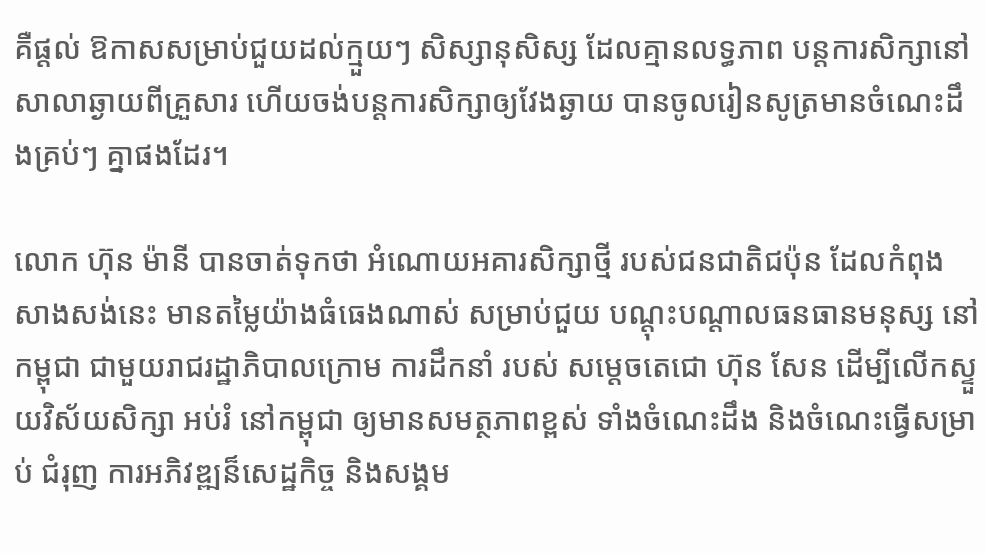គឺផ្តល់ ឱកាសសម្រាប់ជួយដល់ក្មួយៗ សិស្សានុសិស្ស ដែលគ្មានលទ្ធភាព បន្តការសិក្សានៅ សាលាឆ្ងាយពីគ្រួសារ ហើយចង់បន្តការសិក្សាឲ្យវែងឆ្ងាយ បានចូលរៀនសូត្រមានចំណេះដឹងគ្រប់ៗ គ្នាផងដែរ។

លោក ហ៊ុន ម៉ានី បានចាត់ទុកថា អំណោយអគារសិក្សាថ្មី របស់ជនជាតិជប៉ុន ដែលកំពុង សាងសង់នេះ មានតម្លៃយ៉ាងធំធេងណាស់ សម្រាប់ជួយ បណ្តុះបណ្តាលធនធានមនុស្ស នៅកម្ពុជា ជាមួយរាជរដ្ឋាភិបាលក្រោម ការដឹកនាំ របស់ សម្តេចតេជោ ហ៊ុន សែន ដើម្បីលើកស្ទួយវិស័យសិក្សា អប់រំ នៅកម្ពុជា ឲ្យមានសមត្ថភាពខ្ពស់ ទាំងចំណេះដឹង និងចំណេះធ្វើសម្រាប់ ជំរុញ ការអភិវឌ្ឍន៏សេដ្ឋកិច្ច និងសង្គម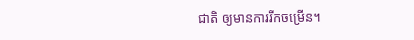ជាតិ ឲ្យមានការរីកចម្រើន។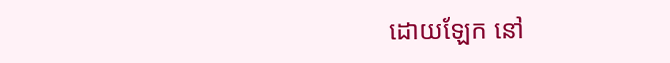ដោយឡែក នៅ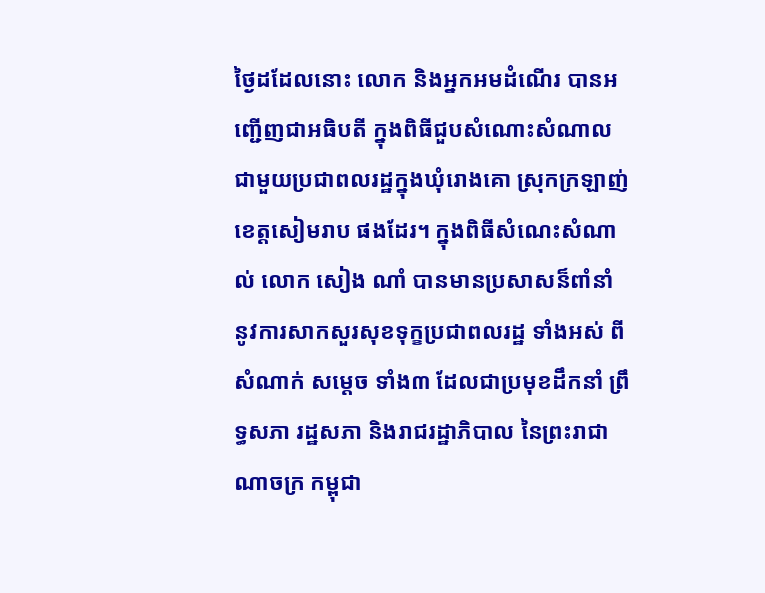ថ្ងៃដដែលនោះ លោក និងអ្នកអមដំណើរ បានអញ្ជើញជាអធិបតី ក្នុងពិធីជួបសំណោះសំណាល ជាមួយប្រជាពលរដ្ឋក្នុងឃុំរោងគោ ស្រុកក្រឡាញ់ ខេត្តសៀមរាប ផងដែរ។ ក្នុងពិធីសំណេះសំណាល់ លោក សៀង ណាំ បានមានប្រសាសន៏ពាំនាំ នូវការសាកសួរសុខទុក្ខប្រជាពលរដ្ឋ ទាំងអស់ ពីសំណាក់ សម្តេច ទាំង៣ ដែលជាប្រមុខដឹកនាំ ព្រឹទ្ធសភា រដ្ឋសភា និងរាជរដ្ឋាភិបាល នៃព្រះរាជាណាចក្រ កម្ពុជា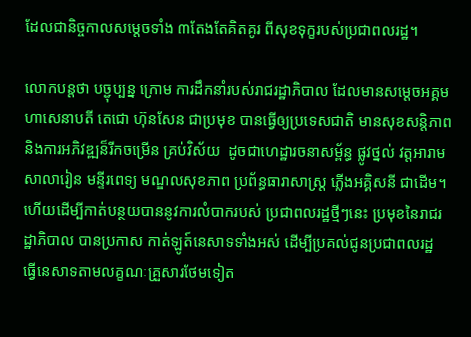ដែលជានិច្ចកាលសម្តេចទាំង ៣តែងតែគិតគូរ ពីសុខទុក្ខរបស់ប្រជាពលរដ្ឋ។

លោកបន្តថា បច្ជុប្បន្ន ក្រោម ការដឹកនាំរបស់រាជរដ្ឋាភិបាល ដែលមានសម្តេចអគ្គមហាសេនាបតី តេជោ ហ៊ុនសែន ជាប្រមុខ បានធ្វើឲ្យប្រទេសជាតិ មានសុខសន្តិភាព និងការអភិវឌ្ឍន៏រីកចម្រើន គ្រប់វិស័យ  ដូចជាហេដ្ឋារចនាសម្ព័ន្ធ ផ្លូវថ្នល់ វត្តអារាម សាលារៀន មន្ទីរពេទ្យ មណ្ឌលសុខភាព ប្រព័ន្ធធារាសាស្រ្ត ភ្លើងអគ្គិសនី ជាដើម។ ហើយដើម្បីកាត់បន្ថយបាននូវការលំបាករបស់ ប្រជាពលរដ្ឋថ្មីៗនេះ ប្រមុខនៃរាជរដ្ឋាភិបាល បានប្រកាស កាត់ឡូត៍នេសាទទាំងអស់ ដើម្បីប្រគល់ជូនប្រជាពលរដ្ឋ ធ្វើនេសាទតាមលគ្ខណៈគ្រួសារថែមទៀត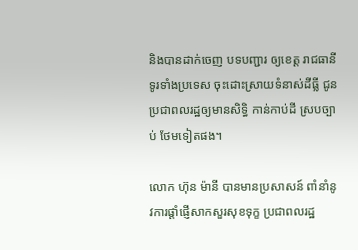និងបានដាក់ចេញ បទបញ្ជារ ឲ្យខេត្ត រាជធានី ទូរទាំងប្រទេស ចុះដោះស្រាយទំនាស់ដីធ្លី ជូនប្រជាពលរដ្ឋឲ្យមានសិទ្ធិ កាន់កាប់ដី ស្របច្បាប់ ថែមទៀតផង។

លោក ហ៊ុន ម៉ានី បានមានប្រសាសន៍ ពាំនាំនូវការផ្តាំផ្ញើសាកសួរសុខទុក្ខ ប្រជាពលរដ្ឋ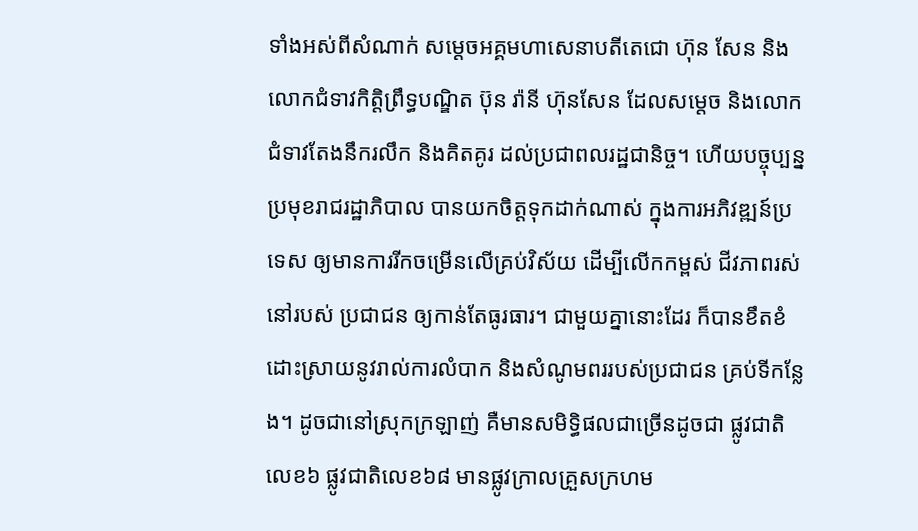ទាំងអស់ពីសំណាក់ សម្តេចអគ្គមហាសេនាបតីតេជោ ហ៊ុន សែន និងលោកជំទាវកិត្តិព្រឹទ្ធបណ្ឌិត ប៊ុន រ៉ានី ហ៊ុនសែន ដែលសម្តេច និងលោកជំទាវតែងនឹករលឹក និងគិតគូរ ដល់ប្រជាពលរដ្ឋជានិច្ច។ ហើយបច្ចុប្បន្ន ប្រមុខរាជរដ្ឋាភិបាល បានយកចិត្តទុកដាក់ណាស់ ក្នុងការអភិវឌ្ឍន៍ប្រទេស ឲ្យមានការរីកចម្រើនលើគ្រប់វិស័យ ដើម្បីលើកកម្ពស់ ជីវភាពរស់នៅរបស់ ប្រជាជន ឲ្យកាន់តែធូរធារ។ ជាមួយគ្នានោះដែរ ក៏បានខឹតខំដោះស្រាយនូវរាល់ការលំបាក និងសំណូមពររបស់ប្រជាជន គ្រប់ទីកន្លែង។ ដូចជានៅស្រុកក្រឡាញ់ គឺមានសមិទ្ធិផលជាច្រើនដូចជា ផ្លូវជាតិលេខ៦ ផ្លូវជាតិលេខ៦៨ មានផ្លូវក្រាលគ្រួសក្រហម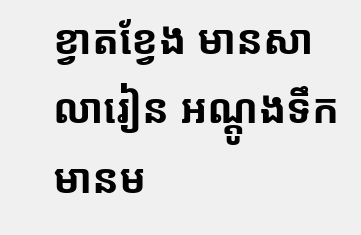ខ្វាតខ្វែង មានសាលារៀន អណ្ដូងទឹក មានម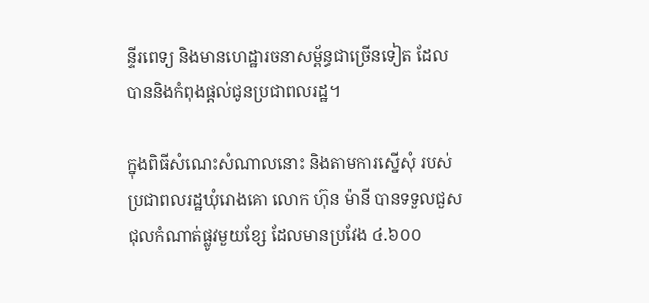ន្ទីរពេទ្យ និងមានហេដ្ឋារចនាសម្ព័ន្ធជាច្រើនទៀត ដែលបាននិងកំពុងផ្តល់ជូនប្រជាពលរដ្ឋ។

ក្នុងពិធីសំណេះសំណាលនោះ និងតាមការស្នើសុំ របស់ប្រជាពលរដ្ឋឃុំរោងគោ លោក ហ៊ុន ម៉ានី បានទទួលជួសជុលកំណាត់ផ្លូវមួយខ្សែ ដែលមានប្រវែង ៤.៦០០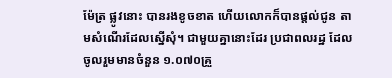ម៉ែត្រ ផ្លូវនោះ បានរងខូចខាត ហើយលោកក៏បានផ្ដល់ជូន តាមសំណើរដែលស្នើសុំ។ ជាមួយគ្នានោះដែរ ប្រជាពលរដ្ឋ ដែលចូលរួមមានចំនួន ១.០៧០គ្រួ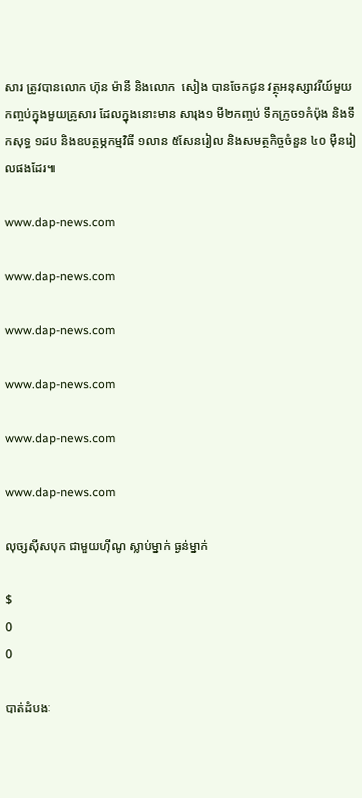សារ ត្រូវបានលោក ហ៊ុន ម៉ានី និងលោក  សៀង បានចែកជូន វត្ថុអនុស្សាវរីយ៍មួយកញ្ចប់ក្នុងមួយគ្រូសារ ដែលក្នុងនោះមាន សារុង១ មី២កញ្ចប់ ទឹកក្រូច១កំប៉ុង និងទឹកសុទ្ធ ១ដប និងឧបត្ថម្ភកម្មវិធី ១លាន ៥សែនរៀល និងសមត្ថកិច្ចចំនួន ៤០ ម៉ឺនរៀលផងដែរ៕

www.dap-news.com

www.dap-news.com

www.dap-news.com

www.dap-news.com

www.dap-news.com

www.dap-news.com

លុច្សស៊ីសបុក ជាមួយហ៊ីណូ ស្លាប់ម្នាក់ ធ្ងន់ម្នាក់

$
0
0

បាត់ដំបងៈ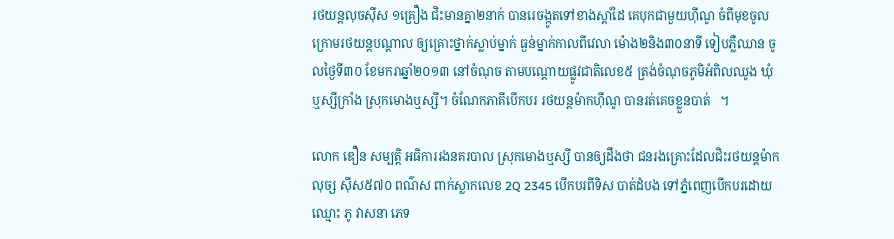រថយន្តលុចស៊ីស ១គ្រឿង ជិះមានគ្នា២នាក់ បានរេចង្កូតទៅខាងស្តាំដៃ គេបុកជាមួយហ៊ីណូ ចំពីមុខចូល ក្រោមរថយន្តបណ្តាល ឲ្យគ្រោះថ្នាក់ស្លាប់ម្នាក់ ធ្ងន់ម្នាក់កាលពីវេលា ម៉ោង២និង៣០នាទី ទៀបភ្លឺឈាន ចូលថ្ងៃទី៣០ ខែមករាឆ្នាំ២០១៣ នៅចំណុច តាមបណ្តោយផ្លូវជាតិលេខ៥ ត្រង់ចំណុចភូមិអំពិលឈូង ឃុំឬស្សីក្រាំង ស្រុកមោងឬស្សី។ ចំណែកភាគីបើកបរ រថយន្តម៉ាកហ៊ីណូ បានរត់គេចខ្លួនបាត់   ។

លោក ឌឿន សម្បត្តិ អធិការរងនគរបាល ស្រុកមោងឬស្សី បានឲ្យដឹងថា ជនរងគ្រោះដែលជិះរថយន្តម៉ាកលុច្ស ស៊ីស៥៧០ ពណ៌ស ពាក់ស្លាកលេខ 2Q 2345 បើកបរពីទិស បាត់ដំបង ទៅភ្នំពេញបើកបរដោយឈ្មោះ ភូ វាសនា ភេទ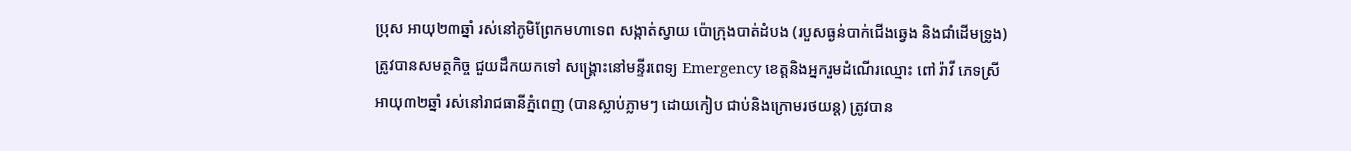ប្រុស អាយុ២៣ឆ្នាំ រស់នៅភូមិព្រែកមហាទេព សង្កាត់ស្វាយ ប៉ោក្រុងបាត់ដំបង (របួសធ្ងន់បាក់ជើងឆ្វេង និងជាំដើមទ្រូង) ត្រូវបានសមត្ថកិច្ច ជួយដឹកយកទៅ សង្រ្គោះនៅមន្ទីរពេទ្យ Emergency ខេត្តនិងអ្នករួមដំណើរឈ្មោះ ពៅ រ៉ាវី ភេទស្រី អាយុ៣២ឆ្នាំ រស់នៅរាជធានីភ្នំពេញ (បានស្លាប់ភ្លាមៗ ដោយកៀប ជាប់និងក្រោមរថយន្ត) ត្រូវបាន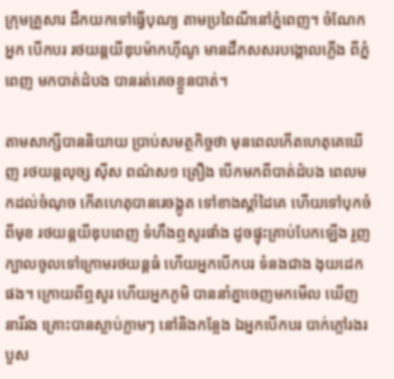ក្រុមគ្រួសារ ដឹកយកទៅធ្វើបុណ្យ តាមប្រពៃណីនៅភ្នំពេញ។ ចំណែកអ្នក បើកបរ រថយន្តយីឌុបម៉ាកហ៊ីណូ មានដឹកសសរបង្គោលភ្លើង ពីភ្នំពេញ មកបាត់ដំបង បានរត់គេចខ្លួនបាត់។

តាមសាក្សីបាននិយាយ ប្រាប់សមត្ថកិច្ចថា មុនពេលកើតហេតុគេឃើញ រថយន្តលុច្ស ស៊ីស ពណ៌ស១ គ្រឿង បើកមកពីបាត់ដំបង ពេលមកដល់ចំណុច កើតហេតុបានរេចង្កូត ទៅខាងស្តាំដៃគេ ហើយទៅបុកចំពីមុខ រថយន្តយីឌុបពេញ ទំហឹងឮសូរផាំង ដូចផ្ទុះគ្រាប់បែកឡើង រួញក្បាលចូលទៅក្រោមរថយន្តធំ ហើយអ្នកបើកបរ ទំនងជាង ងុយដេកផង។ ក្រោយពីឮសូរ ហើយអ្នកភូមិ បាននាំគ្នាចេញមកមើល ឃើញនារីរង គ្រោះបានស្លាប់ភ្លាមៗ នៅនិងកន្លែង ឯអ្នកបើកបរ បាក់ភ្លៅរងរបួស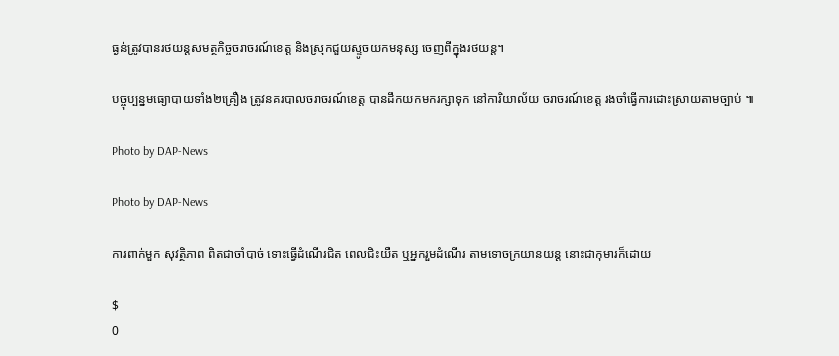ធ្ងន់ត្រូវបានរថយន្តសមត្ថកិច្ចចរាចរណ៍ខេត្ត និងស្រុកជួយស្ទូចយកមនុស្ស ចេញពីក្នុងរថយន្ត។

បច្ចុប្បន្នមធ្យោបាយទាំង២គ្រឿង ត្រូវនគរបាលចរាចរណ៍ខេត្ត បានដឹកយកមករក្សាទុក នៅការិយាល័យ ចរាចរណ៍ខេត្ត រងចាំធ្វើការដោះស្រាយតាមច្បាប់ ៕

Photo by DAP-News

Photo by DAP-News

ការពាក់មួក សុវត្ថិភាព ពិតជាចាំបាច់ ទោះធ្វើដំណើរជិត ពេលជិះយឺត ឬអ្នករួមដំណើរ តាមទោចក្រយានយន្ត នោះជាកុមារក៏ដោយ

$
0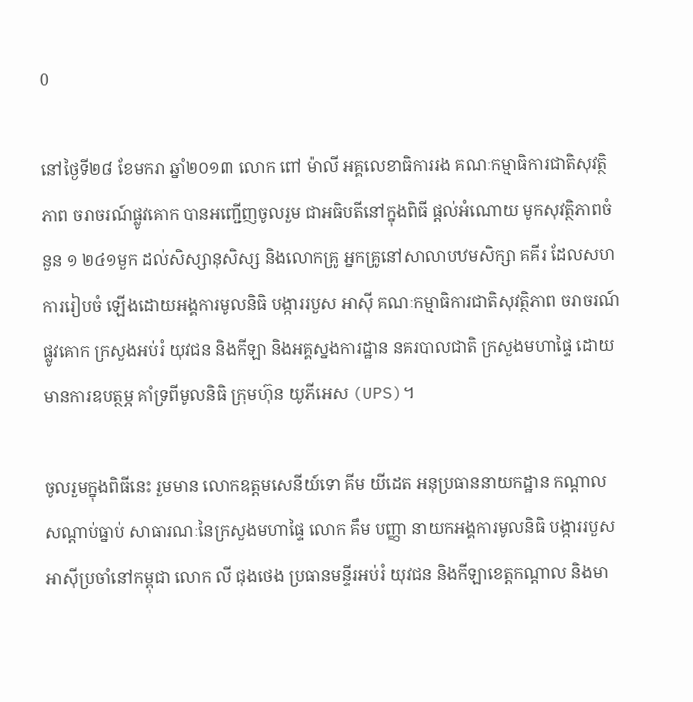0

នៅថ្ងៃទី២៨ ខែមករា ឆ្នាំ២០១៣ លោក ពៅ ម៉ាលី អគ្គលេខាធិការរង គណៈកម្មាធិការជាតិសុវត្ថិភាព ចរាចរណ៍ផ្លូវគោក បានអញ្ជើញចូលរួម ជាអធិបតីនៅក្នុងពិធី ផ្តល់អំណោយ មូកសុវត្ថិភាពចំនួន ១ ២៤១មួក ដល់សិស្សានុសិស្ស និងលោកគ្រូ អ្នកគ្រូនៅសាលាបឋមសិក្សា គគីរ ដែលសហការរៀបចំ ឡើងដោយអង្គការមូលនិធិ បង្ការរបួស អាស៊ី គណៈកម្មាធិការជាតិសុវត្ថិភាព ចរាចរណ៍ផ្លូវគោក ក្រសួងអប់រំ យុវជន និងកីឡា និងអគ្គស្នងការដ្ឋាន នគរបាលជាតិ ក្រសួងមហាផ្ទៃ ដោយមានការឧបត្ថម្ភ គាំទ្រពីមូលនិធិ ក្រុមហ៊ុន យូភីអេស (UPS)។

ចូលរួមក្នុងពិធីនេះ រួមមាន លោកឧត្តមសេនីយ៍ទោ គីម យីដេត អនុប្រធាននាយកដ្ឋាន កណ្តាលសណ្តាប់ធ្នាប់ សាធារណៈនៃក្រសួងមហាផ្ទៃ លោក គឹម បញ្ញា នាយកអង្គការមូលនិធិ បង្ការរបួស អាស៊ីប្រចាំនៅកម្ពុជា លោក លី ជុងថេង ប្រធានមន្ទីរអប់រំ យុវជន និងកីឡាខេត្តកណ្តាល និងមា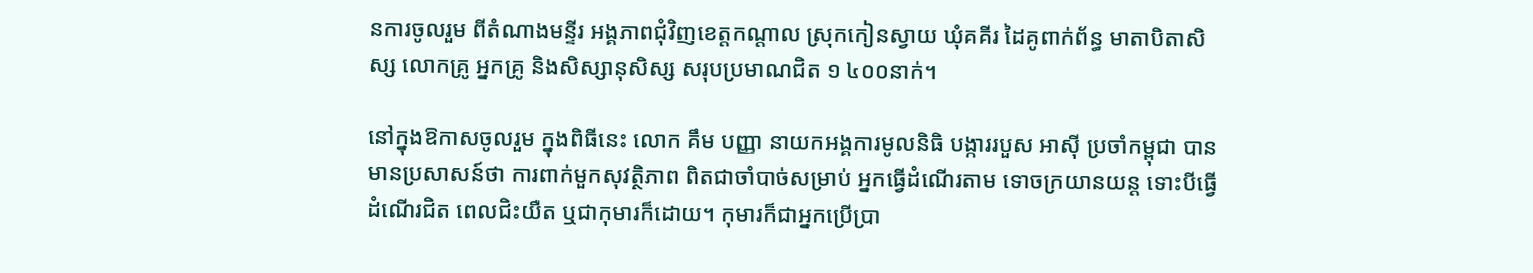នការចូលរួម ពីតំណាងមន្ទីរ អង្គភាពជុំវិញខេត្តកណ្តាល ស្រុកកៀនស្វាយ ឃុំគគីរ ដៃគូពាក់ព័ន្ធ មាតាបិតាសិស្ស លោកគ្រូ អ្នកគ្រូ និងសិស្សានុសិស្ស សរុបប្រមាណជិត ១ ៤០០នាក់។

នៅក្នុងឱកាសចូលរួម ក្នុងពិធីនេះ លោក គឹម បញ្ញា នាយកអង្គការមូលនិធិ បង្ការរបួស អាស៊ី ប្រចាំកម្ពុជា បានមានប្រសាសន៍ថា ការពាក់មួកសុវត្ថិភាព ពិតជាចាំបាច់សម្រាប់ អ្នកធ្វើដំណើរតាម ទោចក្រយានយន្ត ទោះបីធ្វើដំណើរជិត ពេលជិះយឺត ឬជាកុមារក៏ដោយ។ កុមារក៏ជាអ្នកប្រើប្រា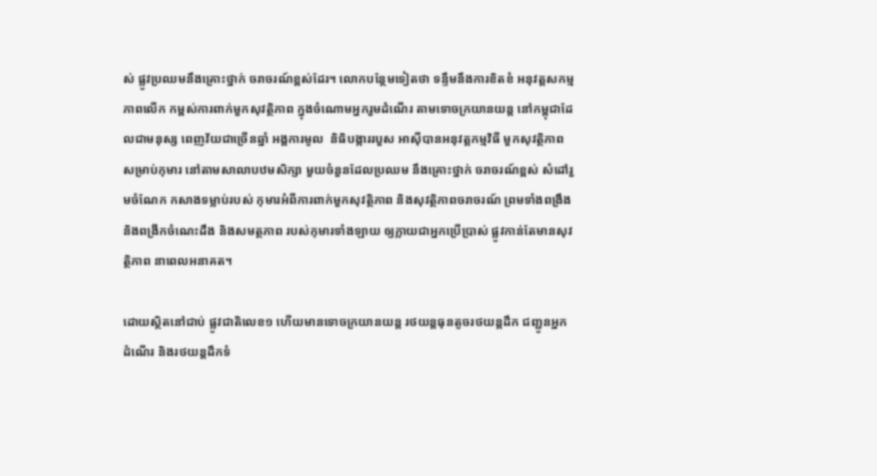ស់ ផ្លូវប្រឈមនឹងគ្រោះថ្នាក់ ចរាចរណ៍ខ្ពស់ដែរ។ លោកបន្ថែមទៀតថា ទន្ទឹមនឹងការខិតខំ អនុវត្តសកម្មភាពលើក កម្ពស់ការពាក់មួកសុវត្ថិភាព ក្នុងចំណោមអ្នករួមដំណើរ តាមទោចក្រយានយន្ត នៅកម្ពុជាដែលជាមនុស្ស ពេញវ័យជាច្រើនឆ្នាំ អង្គការមូល  និធិបង្ការរបួស អាស៊ីបានអនុវត្តកម្មវិធី មួកសុវត្ថិភាពសម្រាប់កុមារ នៅតាមសាលាបឋមសិក្សា មួយចំនួនដែលប្រឈម នឹងគ្រោះថ្នាក់ ចរាចរណ៍ខ្ពស់ សំដៅរួមចំណែក កសាងទម្លាប់របស់ កុមារអំពីការពាក់មួកសុវត្ថិភាព និងសុវត្ថិភាពចរាចរណ៍ ព្រមទាំងពង្រឹង និងពង្រីកចំណេះដឹង និងសមត្ថភាព របស់កុមារទាំងឡាយ ឲ្យក្លាយជាអ្នកប្រើប្រាស់ ផ្លូវកាន់តែមានសុវត្ថិភាព នាពេលអនាគត។

ដោយស្ថិតនៅជាប់ ផ្លូវជាតិលេខ១ ហើយមានទោចក្រយានយន្ត រថយន្តធុនតូចរថយន្តដឹក ជញ្ជូនអ្នកដំណើរ និងរថយន្តដឹកទំ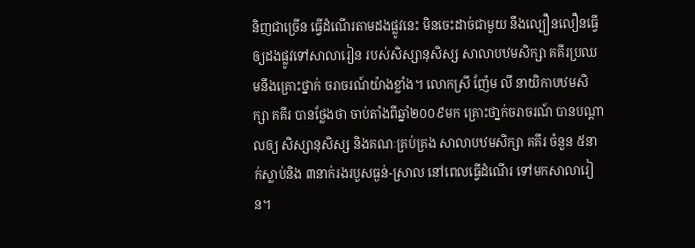និញជាច្រើន ធ្វើដំណើរតាមដងផ្លូវនេះ មិនចេះដាច់ជាមួយ នឹងល្បឿនលឿនធ្វើ ឲ្យដងផ្លូវទៅសាលារៀន របស់សិស្សានុសិស្ស សាលាបឋមសិក្សា គគីរប្រឈមនឹងគ្រោះថ្នាក់ ចរាចរណ៍យ៉ាងខ្លាំង។ លោកស្រី ញ៉ែម លី នាយិកាបឋមសិក្សា គគីរ បានថ្លែងថា ចាប់តាំងពីឆ្នាំ២០០៩មក គ្រោះថា្នក់ចរាចរណ៍ បានបណ្តាលឲ្យ សិស្សានុសិស្ស និងគណៈគ្រប់គ្រង សាលាបឋមសិក្សា គគីរ ចំនួន ៥នាក់ស្លាប់និង ៣នាក់រងរបួសធ្ងន់-សា្រល នៅពេលធ្វើដំណើរ ទៅមកសាលារៀន។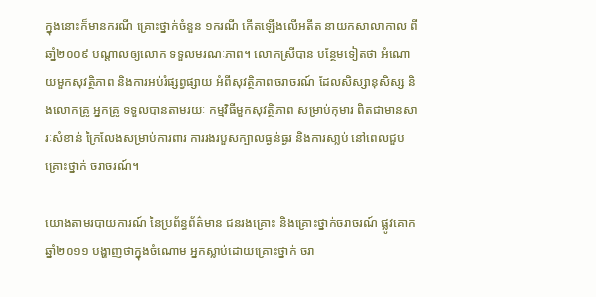ក្នុងនោះក៏មានករណី គ្រោះថ្នាក់ចំនួន ១ករណី កើតឡើងលើអតីត នាយកសាលាកាល ពីឆាំ្ន២០០៩ បណ្តាលឲ្យលោក ទទួលមរណៈភាព។ លោកស្រីបាន បន្ថែមទៀតថា អំណោយមួកសុវតិ្ថភាព និងការអប់រំផ្សព្វផ្សាយ អំពីសុវត្ថិភាពចរាចរណ៍ ដែលសិស្សានុសិស្ស និងលោកគ្រូ អ្នកគ្រូ ទទួលបានតាមរយៈ កម្មវិធីមួកសុវត្ថិភាព សម្រាប់កុមារ ពិតជាមានសារៈសំខាន់ ក្រៃលែងសម្រាប់ការពារ ការរងរបួសក្បាលធ្ងន់ធ្ងរ និងការសា្លប់ នៅពេលជួបគ្រោះថ្នាក់ ចរាចរណ៍។

យោងតាមរបាយការណ៍ នៃប្រព័ន្ធព័ត៌មាន ជនរងគ្រោះ និងគ្រោះថ្នាក់ចរាចរណ៍ ផ្លូវគោក  ឆ្នាំ២០១១ បង្ហាញថាក្នុងចំណោម អ្នកស្លាប់ដោយគ្រោះថ្នាក់ ចរា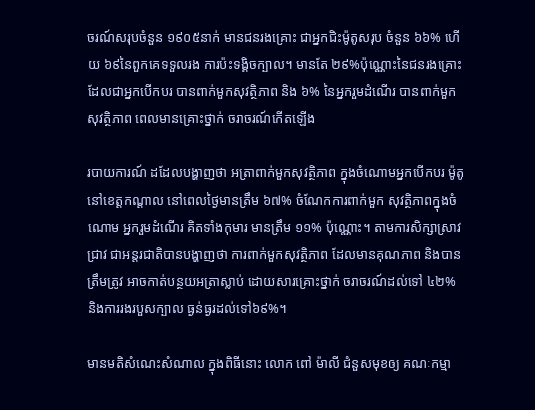ចរណ៍សរុបចំនួន ១៩០៥នាក់ មានជនរងគ្រោះ ជាអ្នកជិះម៉ូតូសរុប ចំនួន ៦៦% ហើយ ៦៩នៃពួកគេទទួលរង ការប៉ះទង្គិចក្បាល។ មានតែ ២៩%ប៉ុណ្ណោះនៃជនរងគ្រោះ ដែលជាអ្នកបើកបរ បានពាក់មួកសុវត្ថិភាព និង ៦% នៃអ្នករួមដំណើរ បានពាក់មួកសុវត្ថិភាព ពេលមានគ្រោះថ្នាក់ ចរាចរណ៍កើតឡើង

របាយការណ៍ ដដែលបង្ហាញថា អត្រាពាក់មួកសុវត្ថិភាព ក្នុងចំណោមអ្នកបើកបរ ម៉ូតូនៅខេត្តកណ្តាល នៅពេលថ្ងៃមានត្រឹម ៦៧% ចំណែកការពាក់មួក សុវត្ថិភាពក្នុងចំណោម អ្នករួមដំណើរ គិតទាំងកុមារ មានត្រឹម ១១% ប៉ុណ្ណោះ។ តាមការសិក្សាស្រាវជ្រាវ ជាអន្តរជាតិបានបង្ហាញថា ការពាក់មួកសុវត្ថិភាព ដែលមានគុណភាព និងបានត្រឹមត្រូវ អាចកាត់បន្ថយអត្រាស្លាប់ ដោយសារគ្រោះថ្នាក់ ចរាចរណ៍ដល់ទៅ ៤២%  និងការរងរបួសក្បាល ធ្ងន់ធ្ងរដល់ទៅ៦៩%។

មានមតិសំណេះសំណាល ក្នុងពិធីនោះ លោក ពៅ ម៉ាលី ជំនួសមុខឲ្យ គណៈកម្មា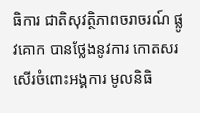ធិការ ជាតិសុវត្ថិភាពចរាចរណ៍ ផ្លូវគោក បានថ្លែងនូវការ កោតសរសើរចំពោះអង្គការ មូលនិធិ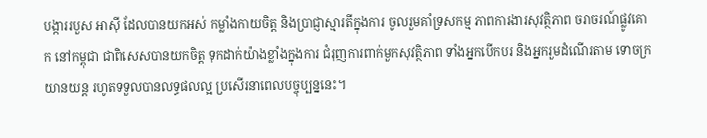បង្ការរបួស អាស៊ី ដែលបានយកអស់ កម្លាំងកាយចិត្ត និងប្រាជ្ញាស្មារតីក្នុងការ ចូលរួមគាំទ្រសកម្ម ភាពការងារសុវត្ថិភាព ចរាចរណ៍ផ្លូវគោក នៅកម្ពុជា ជាពិសេសបានយកចិត្ត ទុកដាក់យ៉ាងខ្លាំងក្នុងការ ជំរុញការពាក់មួកសុវត្ថិភាព ទាំងអ្នកបើកបរ និងអ្នករួមដំណើរតាម ទោចក្រយានយន្ត រហូតទទួលបានលទ្ធផលល្អ ប្រសើរនាពេលបច្ចុប្បន្ននេះ។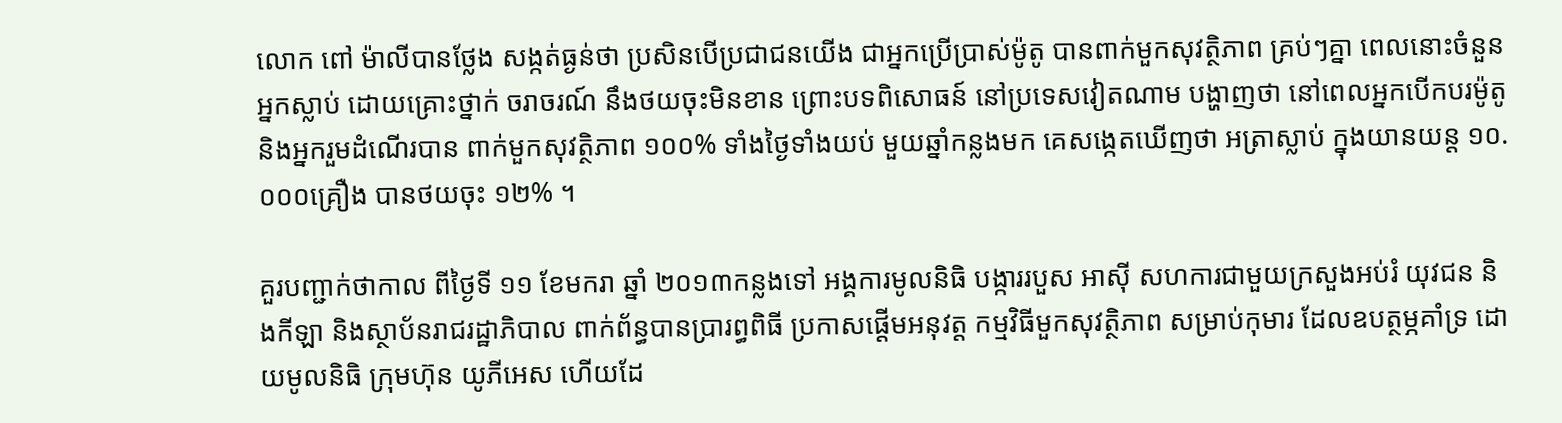លោក ពៅ ម៉ាលីបានថែ្លង សង្កត់ធ្ងន់ថា ប្រសិនបើប្រជាជនយើង ជាអ្នកប្រើប្រាស់ម៉ូតូ បានពាក់មួកសុវត្ថិភាព គ្រប់ៗគ្នា ពេលនោះចំនួនអ្នកស្លាប់ ដោយគ្រោះថ្នាក់ ចរាចរណ៍ នឹងថយចុះមិនខាន ព្រោះបទពិសោធន៍ នៅប្រទេសវៀតណាម បង្ហាញថា នៅពេលអ្នកបើកបរម៉ូតូ និងអ្នករួមដំណើរបាន ពាក់មួកសុវត្ថិភាព ១០០% ទាំងថ្ងៃទាំងយប់ មួយឆ្នាំកន្លងមក គេសង្កេតឃើញថា អត្រាស្លាប់ ក្នុងយានយន្ត ១០.០០០គ្រឿង បានថយចុះ ១២% ។

គួរបញ្ជាក់ថាកាល ពីថ្ងៃទី ១១ ខែមករា ឆ្នាំ ២០១៣កន្លងទៅ អង្គការមូលនិធិ បង្ការរបួស អាស៊ី សហការជាមួយក្រសួងអប់រំ យុវជន និងកីឡា និងស្ថាប័នរាជរដ្ឋាភិបាល ពាក់ព័ន្ធបានប្រារព្ធពិធី ប្រកាសផ្តើមអនុវត្ត កម្មវិធីមួកសុវត្ថិភាព សម្រាប់កុមារ ដែលឧបត្ថម្ភគាំទ្រ ដោយមូលនិធិ ក្រុមហ៊ុន យូភីអេស ហើយដែ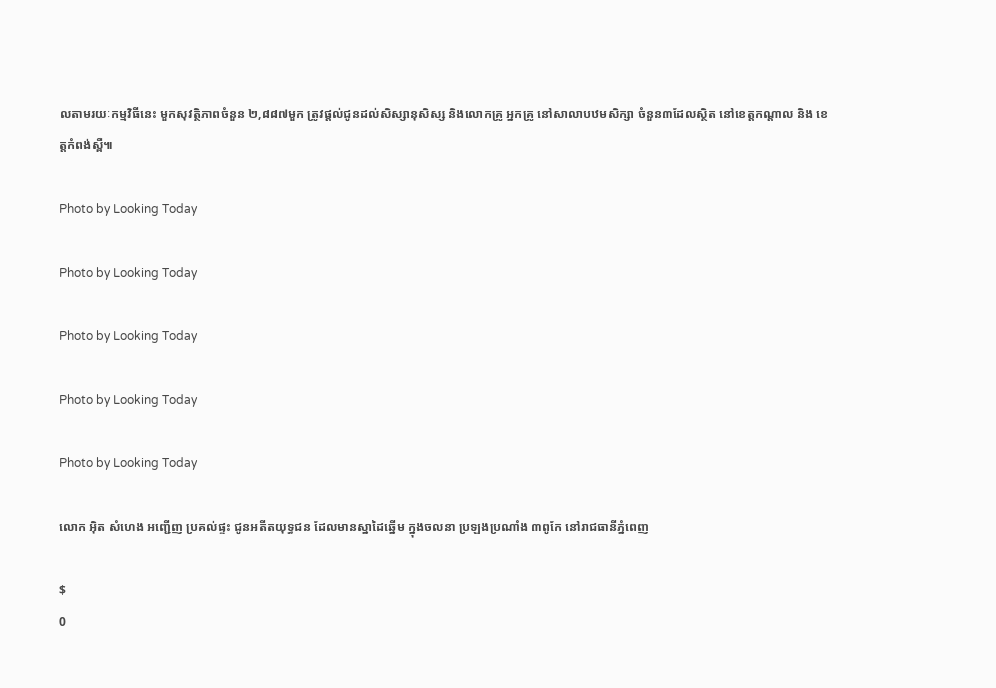លតាមរយៈកម្មវិធីនេះ មួកសុវត្ថិភាពចំនួន ២,៨៨៧មួក ត្រូវផ្តល់ជូនដល់សិស្សានុសិស្ស និងលោកគ្រូ អ្នកគ្រូ នៅសាលាបឋមសិក្សា ចំនួន៣ដែលស្ថិត នៅខេត្តកណ្តាល និង ខេត្តកំពង់ស្ពឺ៕

Photo by Looking Today

Photo by Looking Today

Photo by Looking Today

Photo by Looking Today

Photo by Looking Today

លោក អ៊ិត សំហេង អញ្ជើញ ប្រគល់ផ្ទះ ជូនអតីតយុទ្ធជន ដែលមានស្នាដៃឆ្នើម ក្នុងចលនា ប្រឡងប្រណាំង ៣ពូកែ នៅរាជធានីភ្នំពេញ

$
0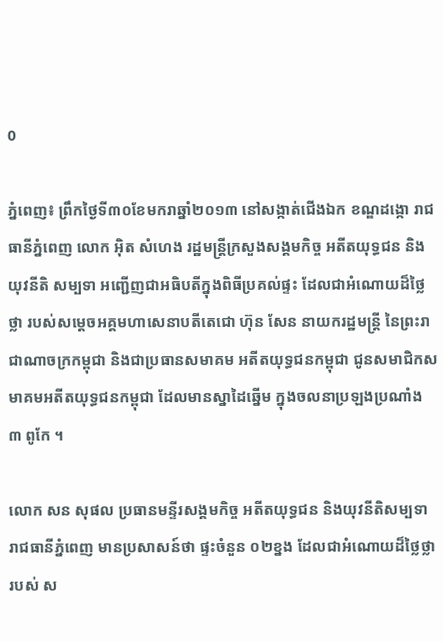0

ភ្នំពេញ៖ ព្រឹកថ្ងៃទី៣០ខែមករាឆ្នាំ២០១៣ នៅសង្កាត់ជើងឯក ខណ្ឌដង្កោ រាជធានីភ្នំពេញ លោក អ៊ិត សំហេង រដ្ឋមន្ត្រីក្រសួងសង្គមកិច្ច អតីតយុទ្ធជន និងយុវនីតិ សម្បទា អញ្ជើញជាអធិបតីក្នុងពិធីប្រគល់ផ្ទះ ដែលជាអំណោយដ៏ថ្លៃថ្លា របស់សម្តេចអគ្គមហាសេនាបតីតេជោ ហ៊ុន សែន នាយករដ្ឋមន្ត្រី នៃព្រះរាជាណាចក្រកម្ពុជា និងជាប្រធានសមាគម អតីតយុទ្ធជនកម្ពុជា ជូនសមាជិកសមាគមអតីតយុទ្ធជនកម្ពុជា ដែលមានស្នាដៃឆ្នើម ក្នុងចលនាប្រឡងប្រណាំង ៣ ពូកែ ។

លោក សន សុផល ប្រធានមន្ទីរសង្គមកិច្ច អតីតយុទ្ធជន និងយុវនីតិសម្បទា រាជធានីភ្នំពេញ មានប្រសាសន៍ថា ផ្ទះចំនួន ០២ខ្នង ដែលជាអំណោយដ៏ថ្លៃថ្លារបស់ ស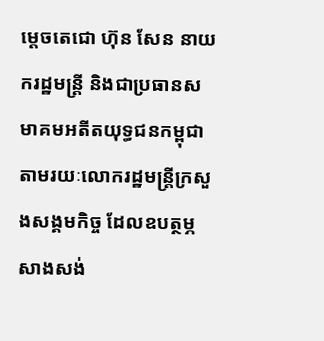ម្តេចតេជោ ហ៊ុន សែន នាយករដ្ឋមន្ត្រី និងជាប្រធានសមាគមអតីតយុទ្ធជនកម្ពុជា តាមរយៈលោករដ្ឋមន្ត្រីក្រសួងសង្គមកិច្ច ដែលឧបត្ថម្ភសាងសង់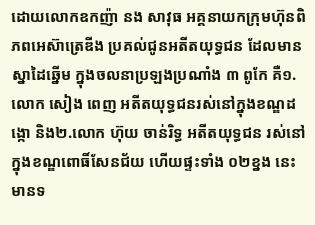ដោយលោកឧកញ៉ា នង សាវុធ អគ្គនាយកក្រុមហ៊ុនពិភពអេស៊ាត្រេឌីង ប្រគល់ជូនអតីតយុទ្ធជន ដែលមានស្នាដៃឆ្នើម ក្នុងចលនាប្រឡងប្រណាំង ៣ ពូកែ គឺ១. លោក សៀង ពេញ អតីតយុទ្ធជនរស់នៅក្នុងខណ្ឌដង្កោ និង២.លោក ហ៊ុយ ចាន់រិទ្ធ អតីតយុទ្ធជន រស់នៅក្នុងខណ្ឌពោធិ៍សែនជ័យ ហើយផ្ទះទាំង ០២ខ្នង នេះ មានទ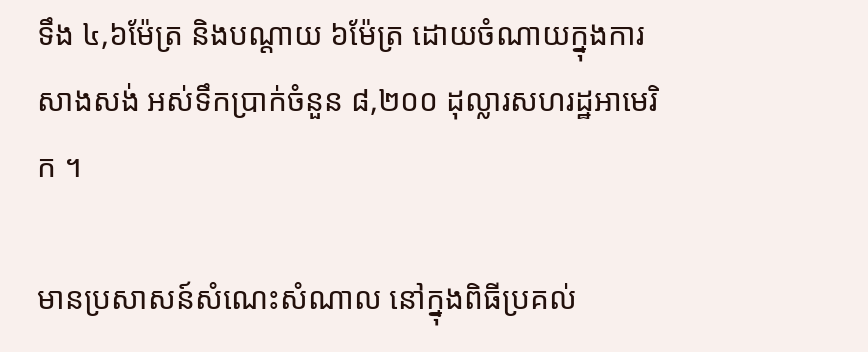ទឹង ៤,៦ម៉ែត្រ និងបណ្តាយ ៦ម៉ែត្រ ដោយចំណាយក្នុងការសាងសង់ អស់ទឹកប្រាក់ចំនួន ៨,២០០ ដុល្លារសហរដ្ឋអាមេរិក ។

មានប្រសាសន៍សំណេះសំណាល នៅក្នុងពិធីប្រគល់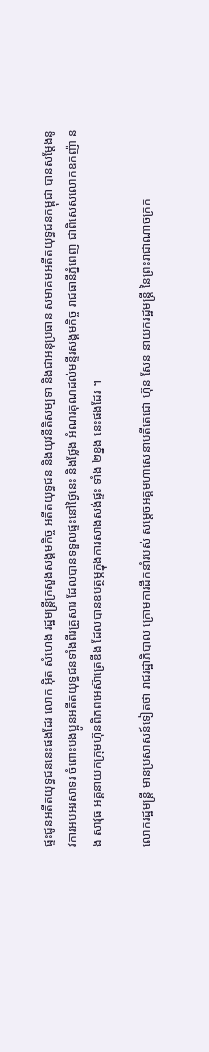ផ្ទះជូនអតីតយុទ្ធជននេះផងដែរ លោក អ៊ិត សំហេង រដ្ឋមន្ត្រីក្រសួងសង្គមកិច្ច អតីតយុទ្ធជន និងយុវនីតិសម្បទា និងជាអនុប្រធាន សមាគមអតីតយុទ្ធជនកម្ពុជា បានសម្តែងនូវការអបអរសាទរ ចំពោះបងប្អូនអតីតយុទ្ធជនទាំងពីរគ្រួសារ ដែលបានទទួលផ្ទះនៅថ្ងៃនេះ និងថ្លែង អំណរគុណដល់មន្ទីរសង្គមកិច្ច រាជធានីភ្នំពេញ ជាពិសេសលោកឧកញ៉ា នង សាវុធ អគ្គនាយកក្រុមហ៊ុនពិភពអេស៊ាត្រេឌីង ដែលបានឧបត្ថម្ភក្នុងការសាងសង់ផ្ទះ ទាំង ២ខ្នង នេះផងដែរ ។

លោករដ្ឋមន្ត្រី មានប្រសាសន៍ទៀតថា រាជរដ្ឋាភិបាល ក្រោមការដឹកនាំរបស់ សម្តេចអគ្គមហាសេនាបតីតេជោ ហ៊ុន សែន នាយករដ្ឋមន្ត្រី នៃព្រះរាជាណាចក្រក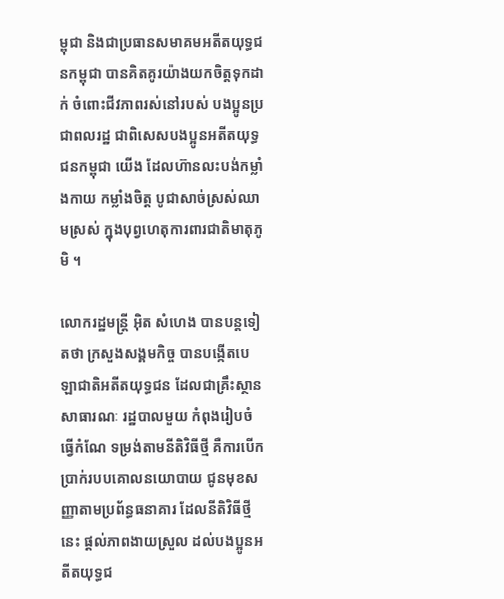ម្ពុជា និងជាប្រធានសមាគមអតីតយុទ្ធជនកម្ពុជា បានគិតគូរយ៉ាងយកចិត្តទុកដាក់ ចំពោះជីវភាពរស់នៅរបស់ បងប្អូនប្រជាពលរដ្ឋ ជាពិសេសបងប្អូនអតីតយុទ្ធជនកម្ពុជា យើង ដែលហ៊ានលះបង់កម្លាំងកាយ កម្លាំងចិត្ត បូជាសាច់ស្រស់ឈាមស្រស់ ក្នុងបុព្វហេតុការពារជាតិមាតុភូមិ ។

លោករដ្ឋមន្ត្រី អ៊ិត សំហេង បានបន្តទៀតថា ក្រសួងសង្គមកិច្ច បានបង្កើតបេឡាជាតិអតីតយុទ្ធជន ដែលជាគ្រឹះស្ថានសាធារណៈ រដ្ឋបាលមួយ កំពុងរៀបចំធ្វើកំណែ ទម្រង់តាមនីតិវិធីថ្មី គឺការបើកប្រាក់របបគោលនយោបាយ ជូនមុខសញ្ញាតាមប្រព័ន្ធធនាគារ ដែលនីតិវិធីថ្មីនេះ ផ្តល់ភាពងាយស្រួល ដល់បងប្អូនអតីតយុទ្ធជ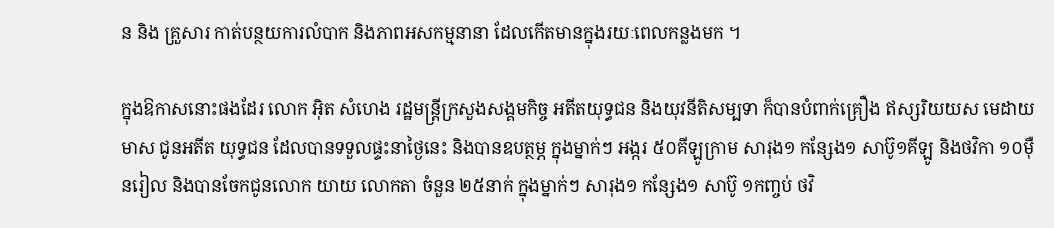ន និង គ្រួសារ កាត់បន្ថយការលំបាក និងភាពអសកម្មនានា ដែលកើតមានក្នុងរយៈពេលកន្លងមក ។

ក្នុងឱកាសនោះផងដែរ លោក អ៊ិត សំហេង រដ្ឋមន្ត្រីក្រសួងសង្គមកិច្ច អតីតយុទ្ធជន និងយុវនីតិសម្បទា ក៏បានបំពាក់គ្រឿង ឥស្សរិយយស មេដាយមាស ជូនអតីត យុទ្ធជន ដែលបានទទួលផ្ទះនាថ្ងៃនេះ និងបានឧបត្ថម្ភ ក្នុងម្នាក់ៗ អង្ករ ៥០គីឡូក្រាម សារុង១ កន្សែង១ សាប៊ូ១គីឡូ និងថវិកា ១០ម៉ឺនរៀល និងបានចែកជូនលោក យាយ លោកតា ចំនួន ២៥នាក់ ក្នុងម្នាក់ៗ សារុង១ កន្សែង១ សាប៊ូ ១កញ្ចប់ ថវិ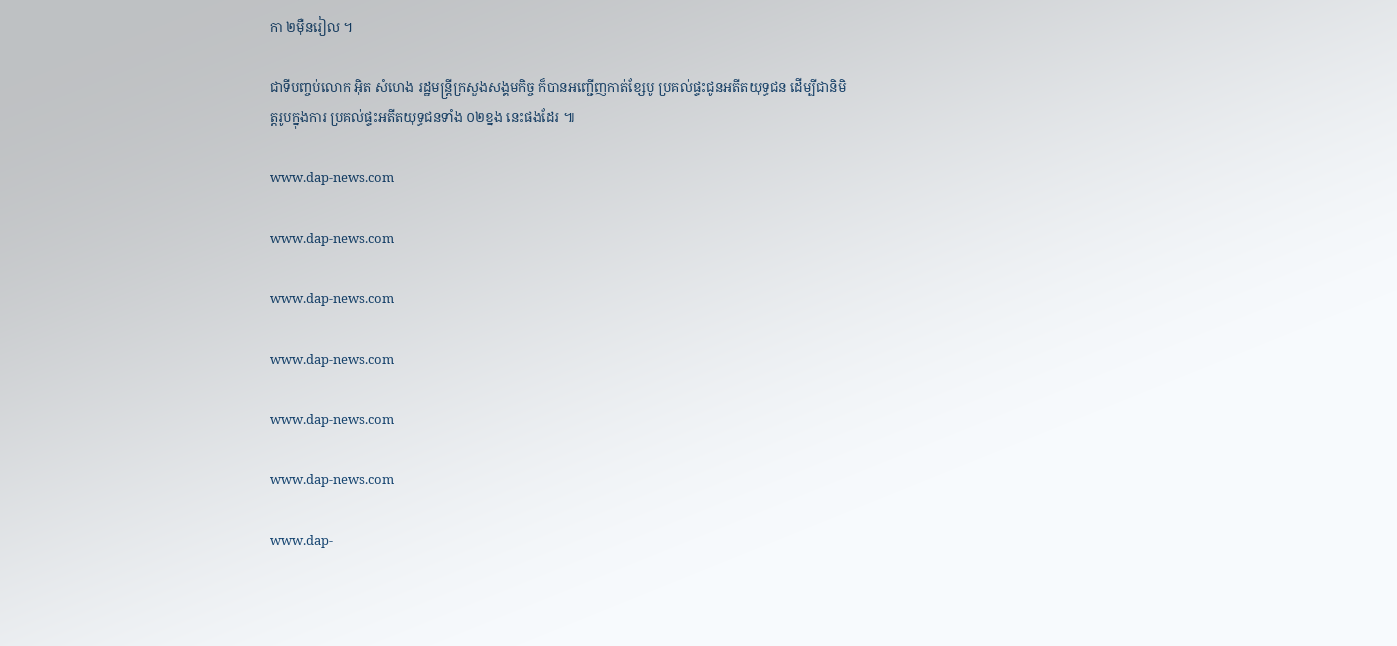កា ២ម៉ឺនរៀល ។

ជាទីបញ្ចប់លោក អ៊ិត សំហេង រដ្ឋមន្ត្រីក្រសួងសង្គមកិច្ច ក៏បានអញ្ជើញកាត់ខ្សែបូ ប្រគល់ផ្ទះជូនអតីតយុទ្ធជន ដើម្បីជានិមិត្តរូបក្នុងការ ប្រគល់ផ្ទះអតីតយុទ្ធជនទាំង ០២ខ្នង នេះផងដែរ ៕

www.dap-news.com

www.dap-news.com

www.dap-news.com

www.dap-news.com

www.dap-news.com

www.dap-news.com

www.dap-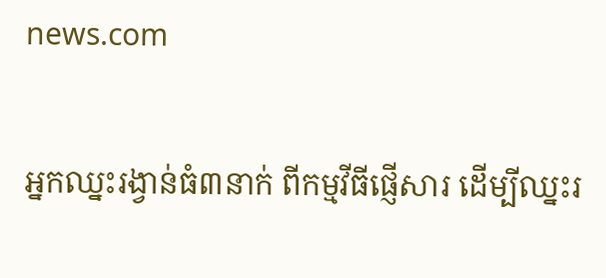news.com

អ្នកឈ្នះរង្វាន់ធំ៣នាក់ ពីកម្មវីធីផ្ញើសារ ដើម្បីឈ្នះរ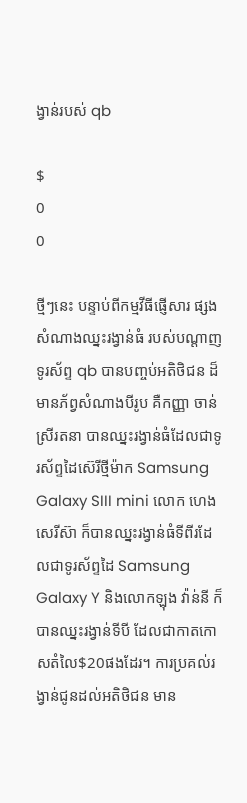ង្វាន់របស់ qb

$
0
0

ថ្មីៗនេះ បន្ទាប់ពីកម្មវីធីផ្ញើសារ ផ្សងសំណាងឈ្នះរង្វាន់ធំ របស់បណ្តាញទូរស័ព្ទ qb បានបញ្ចប់អតិថិជន ដ៏មានភ័ព្វសំណាងបីរូប គឺកញ្ញា ចាន់ ស្រីរតនា បានឈ្នះរង្វាន់ធំដែលជាទូរស័ព្ទដៃស៊េរីថ្មីម៉ាក Samsung Galaxy SIII mini លោក ហេង សេរីស៊ា ក៏បានឈ្នះរង្វាន់ធំទីពីរដែលជាទូរស័ព្ទដៃ Samsung Galaxy Y និងលោកឡុង វ៉ាន់នី ក៏បានឈ្នះរង្វាន់ទីបី ដែលជាកាតកោសតំលៃ$20ផងដែរ។ ការប្រគល់រង្វាន់ជូនដល់អតិថិជន មាន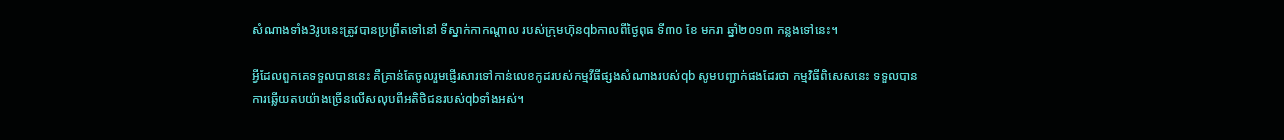សំណាងទាំង3រូបនេះត្រូវបានប្រព្រឹតទៅនៅ ទីស្នាក់កាកណ្តាល របស់ក្រុមហ៊ុនqbកាលពីថ្ងៃពុធ ទី៣០ ខែ មករា ឆ្នាំ២០១៣ កន្លងទៅនេះ។

អ្វីដែលពួកគេទទួលបាននេះ គឺគ្រាន់តែចូលរួមផ្ញើរសារទៅកាន់លេខកូដរបស់កម្មវីធីផ្សងសំណាងរបស់qb សូមបញ្ជាក់ផងដែរថា កម្មវិធីពិសេសនេះ ទទួលបានការឆ្លើយតបយ៉ាងច្រើនលើសលុបពីអតិថិជនរបស់qbទាំងអស់។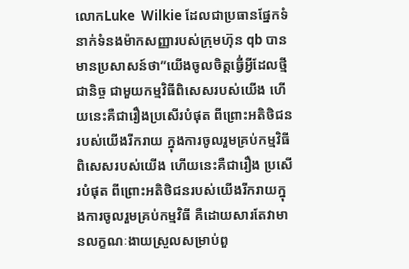លោកLuke  Wilkie ដែលជាប្រធានផ្នែកទំនាក់ទំនងម៉ាកសញ្ញារបស់ក្រុមហ៊ុន qb បានមានប្រសាសន៍ថា”យើងចូលចិត្តធ្វើ់អ្វីដែលថ្មីជានិច្ច ជាមួយកម្មវិធីពិសេសរបស់យើង ហើយនេះគឺជារឿងប្រសើរបំផុត ពីព្រោះអតិថិជនរបស់យើងរីករាយ ក្នុងការចូលរួមគ្រប់កម្មវិធីពិសេសរបស់យើង ហើយនេះគឺជារឿង ប្រសើរបំផុត ពីព្រោះអតិថិជនរបស់យើងរីករាយក្នុងការចូលរួមគ្រប់កម្មវិធី គឺដោយសារតែវាមានលក្ខណៈងាយស្រួលសម្រាប់ពួ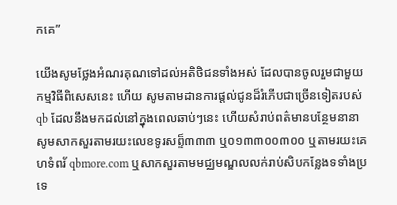កគេ”

យើងសូមថ្លែងអំណរគុណទៅដល់អតិថិជនទាំងអស់ ដែលបានចូលរួមជាមួយកម្មវិធីពិសេសនេះ ហើយ សូមតាមដានការផ្តល់ជូនដ៏រំភើបជាច្រើនទៀតរបស់ qb ដែលនឹងមកដល់នៅក្នុងពេលឆាប់ៗនេះ ហើយសំរាប់ពត៌មានបន្ថែមនានា សូមសាកសួរតាមរយះលេខទូរសព្ទ៏៣៣៣ ឬ០១៣៣០០៣០០ ឬតាមរយះគេហទំពរ័ qbmore.com ឬសាកសួរតាមមជ្ឈមណ្ឌលលក់រាប់សិបកន្លែងទទាំងប្រទេ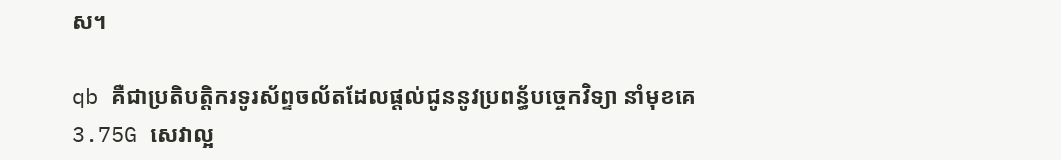ស។

qb គឺជាប្រតិបត្តិករទូរស័ព្ទចល័តដែលផ្តល់ជូននូវប្រពន្ធ័បច្ចេកវិទ្យា នាំមុខគេ3.75G សេវាល្អ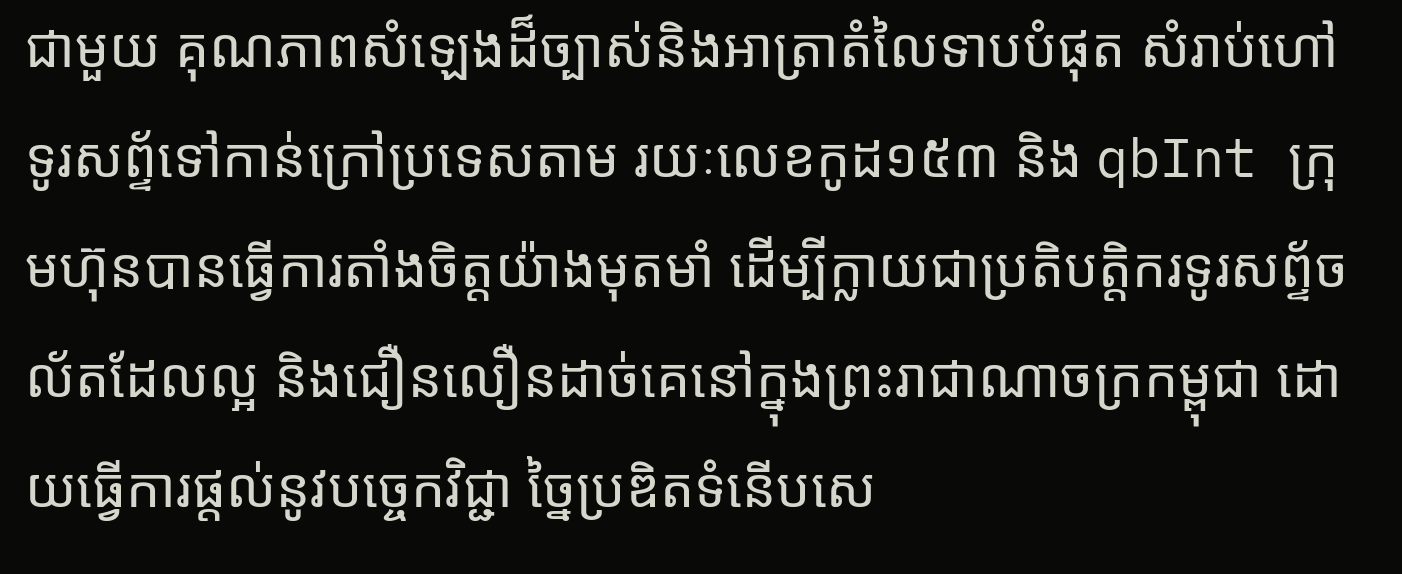ជាមួយ គុណភាពសំឡេងដ៏ច្បាស់និងអាត្រាតំលៃទាបបំផុត សំរាប់ហៅទូរសព្ទ័ទៅកាន់ក្រៅប្រទេសតាម រយៈលេខកូដ១៥៣ និង qbInt ក្រុមហ៊ុនបានធ្វើការតាំងចិត្តយ៉ាងមុតមាំ ដើម្បីក្លាយជាប្រតិបត្តិករទូរសព្ទ័ចល័តដែលល្អ និងជឿនលឿនដាច់គេនៅក្នុងព្រះរាជាណាចក្រកម្ពុជា ដោយធ្វើការផ្តល់នូវបច្ចេកវិជ្ជា ច្នៃប្រឌិតទំនើបសេ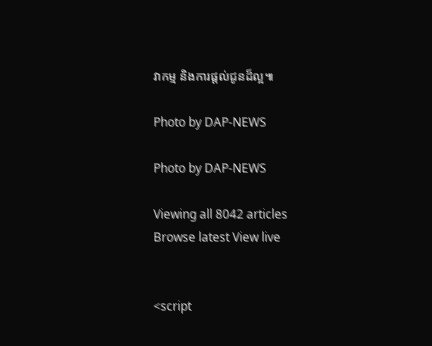វាកម្ម និងការផ្តល់ជូនដ៏ល្អ៕

Photo by DAP-NEWS

Photo by DAP-NEWS

Viewing all 8042 articles
Browse latest View live


<script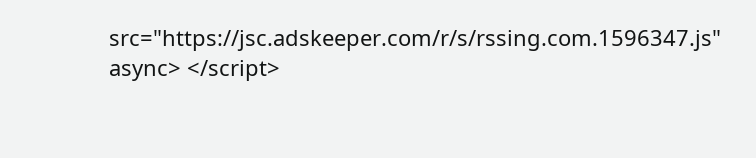src="https://jsc.adskeeper.com/r/s/rssing.com.1596347.js" async> </script>